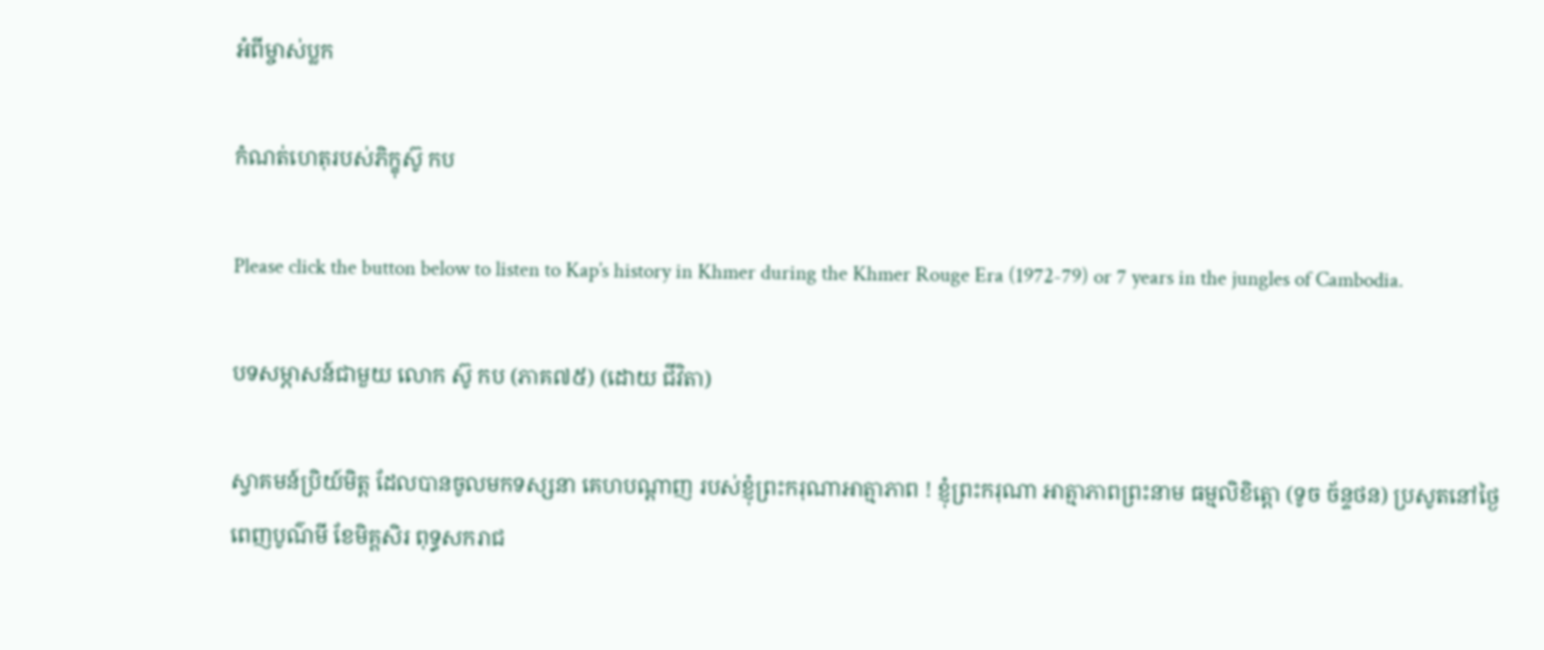អំពីម្ចាស់ប្លក

កំណត់ហេតុរបស់ភិក្ខុស៊ូ កប

Please click the button below to listen to Kap’s history in Khmer during the Khmer Rouge Era (1972-79) or 7 years in the jungles of Cambodia.

បទសម្ភាសន៍ជាមួយ លោក ស៊ូ កប (ភាគ៧៥) (ដោយ ជីវិតា)

ស្វាគមន៍ប្រិយ៍មិត្ត ដែលបានចូលមកទស្សនា គេហបណ្តាញ របស់ខ្ញុំព្រះករុណាអាត្មាភាព ! ខ្ញុំព្រះករុណា អាត្មាភាពព្រះនាម ធម្មលិខិត្តោ (ទូច ច័ន្ទថន) ប្រសូតនៅថ្ងៃពេញបូណ៌មី ខែមិគ្គសិរ ពុទ្ធសករាជ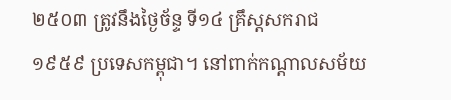២៥០៣ ត្រូវនឹងថ្ងៃច័ន្ទ ទី១៤ គ្រឹស្តសករាជ១៩៥៩ ប្រទេសកម្ពុជា។ នៅពាក់កណ្តាលសម័យ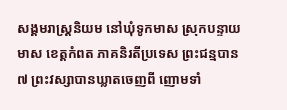សង្គមរាស្ត្រនិយម នៅឃុំទូកមាស ស្រុកបន្ទាយមាស ខេត្តកំពត ភាគនិរតីប្រទេស ព្រះជន្មបាន ៧ ព្រះវស្សាបានឃ្លាតចេញពី ញោមទាំ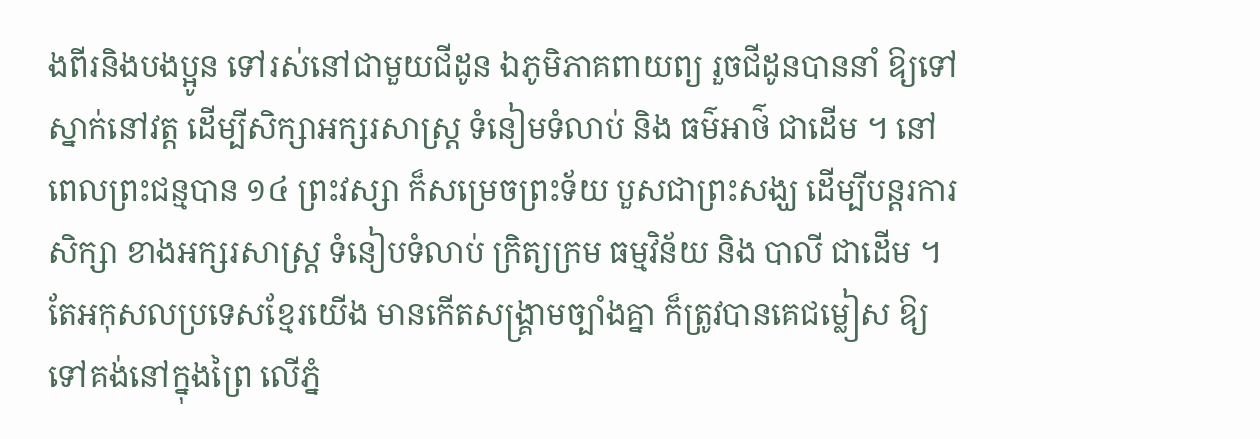ងពីរនិងបងប្អូន ទៅរស់នៅជាមួយជីដូន ឯភូមិភាគពាយព្យ រួចជីដូនបាននាំ ឱ្យទៅស្នាក់នៅវត្ត ដើម្បីសិក្សាអក្សរសាស្ត្រ ទំនៀមទំលាប់ និង ធម៌អាថ៌ ជាដើម ។ នៅពេលព្រះជន្មបាន ១៤ ព្រះវស្សា ក៏សម្រេចព្រះទ័យ បួសជាព្រះសង្ឃ ដើម្បីបន្តរការសិក្សា ខាងអក្សរសាស្រ្ត ទំនៀបទំលាប់ ក្រិត្យក្រម ធម្មវិន័យ និង បាលី ជាដើម ។ តែអកុសលប្រទេសខ្មែរយើង មានកើតសង្គ្រាមច្បាំងគ្នា ក៏ត្រូវបានគេជម្លៀស ឱ្យទៅគង់នៅក្នុងព្រៃ លើភ្នំ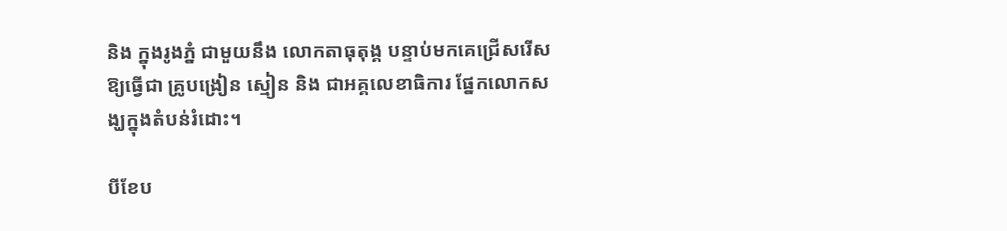និង ក្នុងរូងភ្នំ ជាមួយនឹង លោកតាធុតុង្គ បន្ទាប់មកគេជ្រើសរើសឱ្យធ្វើជា គ្រូបង្រៀន ស្មៀន និង ជាអគ្គលេខាធិការ ផ្នែកលោកសង្ឃក្នុងតំបន់រំដោះ។

បីខែប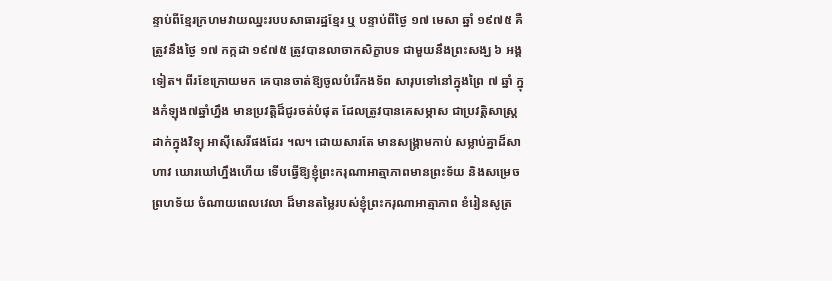ន្ទាប់ពីខ្មែរក្រហមវាយឈ្នះរបបសាធារដ្ឋខ្មែរ ឬ បន្ទាប់ពីថ្ងៃ ១៧ មេសា ឆ្នាំ ១៩៧៥ គឺត្រូវនឹងថ្ងៃ ១៧ កក្កដា ១៩៧៥ ត្រូវបានលាចាកសិក្ខាបទ ជាមួយនឹងព្រះសង្ឃ ៦ អង្គទៀត។ ពីរខែក្រោយមក គេបានចាត់ឱ្យចូលបំរើកងទ័ព សារុបទៅនៅក្នុងព្រៃ ៧ ឆ្នាំ ក្នុងកំឡុង៧ឆ្នាំហ្នឹង មានប្រវត្តិដ៏ជូរចត់បំផុត ដែលត្រូវបានគេសម្ភាស ជាប្រវត្តិសាស្រ្ត ដាក់ក្នុងវិទ្យុ អាស៊ីសេរីផងដែរ ។ល។ ដោយសារតែ មានសង្គ្រាមកាប់ សម្លាប់គ្នាដ៏សាហាវ ឃោរឃៅហ្នឹងហើយ ទើបធ្វើឱ្យខ្ញុំព្រះករុណាអាត្មាភាពមានព្រះទ័យ និងសម្រេចព្រហទ័យ ចំណាយពេលវេលា ដ៏មានតម្លៃរបស់ខ្ញុំព្រះករុណាអាត្មាភាព ខំរៀនសូត្រ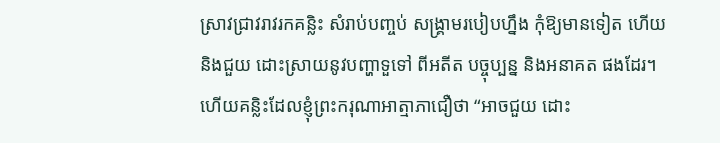ស្រាវជ្រាវរាវរកគន្លិះ សំរាប់បញ្ចប់ សង្គ្រាមរបៀបហ្នឹង កុំឱ្យមានទៀត ហើយនិងជួយ ដោះស្រាយនូវបញ្ហាទួទៅ ពីអតីត បច្ចុប្បន្ន និងអនាគត ផងដែរ។ ហើយគន្លិះដែលខ្ញុំព្រះករុណាអាត្មាភាជឿថា “អាចជួយ ដោះ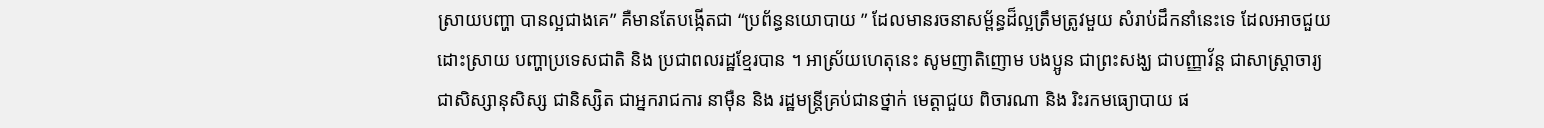ស្រាយបញ្ហា បានល្អជាងគេ” គឺមានតែបង្កើតជា “ប្រព័ន្ធនយោបាយ ” ដែលមានរចនាសម្ព័ន្ធដ៏ល្អត្រឹមត្រូវមួយ សំរាប់ដឹកនាំនេះទេ ដែលអាចជួយដោះស្រាយ បញ្ហាប្រទេសជាតិ និង ប្រជាពលរដ្ឋខ្មែរបាន ។ អាស្រ័យហេតុនេះ សូមញាតិញោម បងប្អូន ជាព្រះសង្ឃ ជាបញ្ញាវ័ន្ត ជាសាស្ត្រាចារ្យ ជាសិស្សានុសិស្ស ជានិស្សិត ជាអ្នករាជការ នាម៉ឺន និង រដ្ឋមន្រ្តីគ្រប់ជានថ្នាក់ មេត្តាជួយ ពិចារណា និង រិះរកមធ្យោបាយ ផ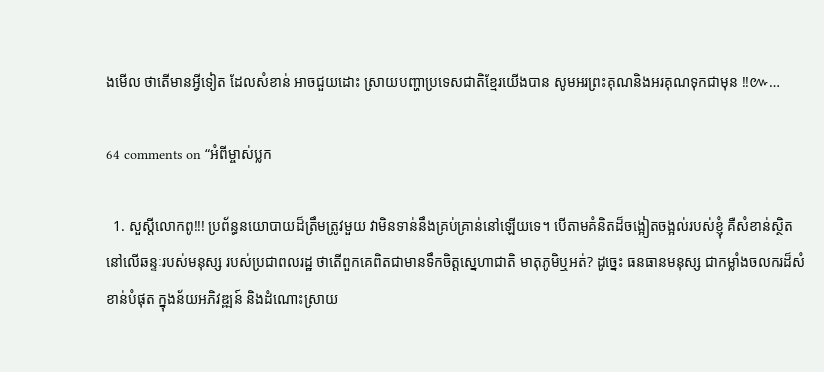ងមើល ថាតើមានអ្វីទៀត ដែលសំខាន់ អាចជួយដោះ ស្រាយបញ្ហាប្រទេសជាតិខ្មែរយើងបាន សូមអរព្រះគុណនិងអរគុណទុកជាមុន !!៚…

64 comments on “អំពីម្ចាស់ប្លក

  1. សួស្តីលោកពូ!!! ប្រព័ន្ធនយោបាយដ៏ត្រឹមត្រូវមួយ វាមិនទាន់នឹងគ្រប់គ្រាន់នៅឡើយទេ។ បើតាមគំនិតដ៏ចង្អៀតចង្អល់របស់ខ្ញុំ គឺសំខាន់ស្ថិតនៅលើឆន្ទៈរបស់មនុស្ស របស់ប្រជាពលរដ្ឋ ថាតើពួកគេពិតជាមានទឹកចិត្តស្នេហាជាតិ មាតុភូមិឬអត់? ដូច្នេះ ធនធានមនុស្ស ជាកម្លាំងចលករដ៏សំខាន់បំផុត ក្នុងន័យអភិវឌ្ឍន៍ និងដំណោះស្រាយ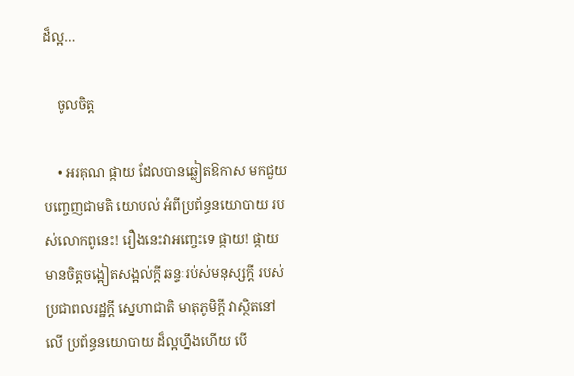ដ៏ល្អ…

    ចូលចិត្ត

    • អរគុណ ផ្កាយ ដែលបានឆ្លៀតឱកាស មកជួយបញ្ចេញជាមតិ យោបល់ អំពីប្រព័ន្ធនយោបាយ របស់លោកពូនេះ! រឿងនេះវាអញ្ចេះទេ ផ្កាយ! ផ្កាយមានចិត្តចង្អៀតសង្អល់ក្តី ឆន្ទៈរប់ស់មនុស្សកី្ត របស់ប្រជាពលរដ្ឋក្តី ស្នេហាជាតិ មាតុភូមិក្តី វាស្ថិតនៅលើ ប្រព័ន្ធនយោបាយ ដ៏ល្អហ្នឹងហើយ បើ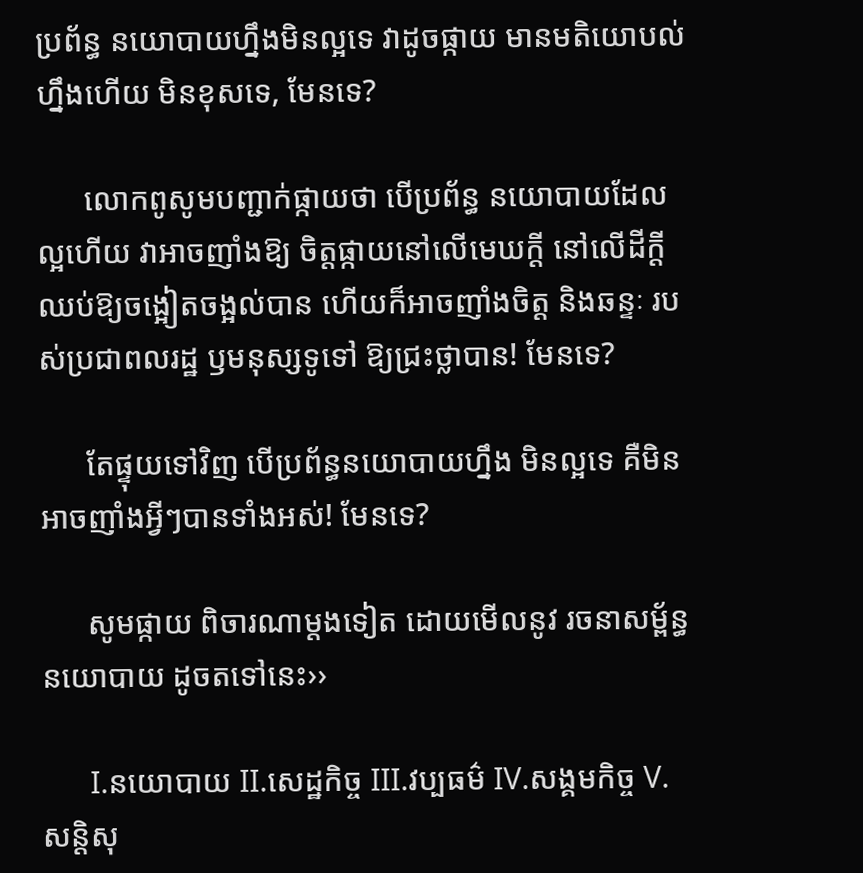ប្រព័ន្ធ នយោបាយហ្នឹងមិនល្អទេ វាដូចផ្កាយ មានមតិយោបល់ហ្នឹងហើយ មិនខុសទេ, មែនទេ?

      លោកពូសូមបញ្ជាក់ផ្កាយថា បើប្រព័ន្ធ នយោបាយដែលល្អហើយ វាអាចញាំងឱ្យ ចិត្តផ្កាយនៅលើមេឃក្តី នៅលើដីក្តី ឈប់ឱ្យចង្អៀតចង្អល់បាន ហើយក៏អាចញាំងចិត្ត និងឆន្ទៈ របស់ប្រជាពលរដ្ឋ ឫមនុស្សទូទៅ ឱ្យជ្រះថ្លាបាន! មែនទេ?

      តែផ្ទុយទៅវិញ បើប្រព័ន្ធនយោបាយហ្នឹង មិនល្អទេ គឺមិនអាចញាំងអ្វីៗបានទាំងអស់! មែនទេ?

      សូមផ្កាយ ពិចារណាម្តងទៀត ដោយមើលនូវ រចនាសម្ព័ន្ធ នយោបាយ ដូចតទៅនេះ››

      I.នយោបាយ II.សេដ្ឋកិច្ច III.វប្បធម៌ IV.សង្គមកិច្ច V.សន្តិសុ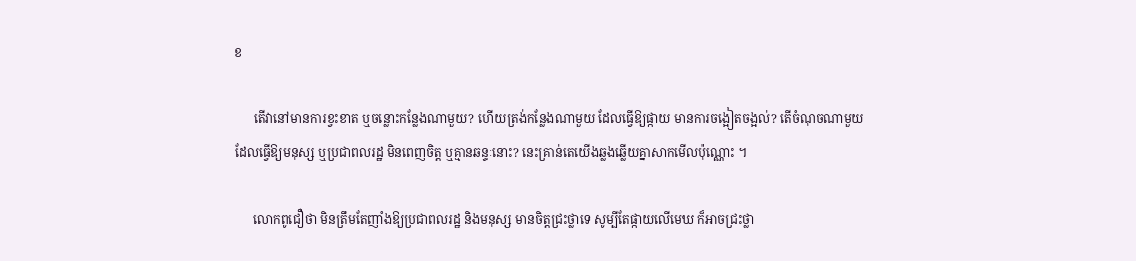ខ

      តើវានៅមានការខ្វះខាត ឬចន្លោះកន្លែងណាមួយ? ហើយត្រង់កន្លែងណាមួយ ដែលធ្វើឱ្យផ្កាយ មានការចង្អៀតចង្អល់? តើចំណុចណាមួយ ដែលធ្វើឱ្យមនុស្ស ឬប្រជាពលរដ្ឋ មិនពេញចិត្ត ឬគ្មានឆន្ទៈនោះ? នេះគ្រាន់តេយើងឆ្លងឆ្លើយគ្នាសាកមើលប៉ុណ្ណោះ ។

      លោកពូជឿថា មិនត្រឹមតែញាំងឱ្យប្រជាពលរដ្ឋ និងមនុស្ស មានចិត្តជ្រះថ្លាទេ សូម្បីតែផ្កាយលើមេឃ ក៏អាចជ្រះថ្លា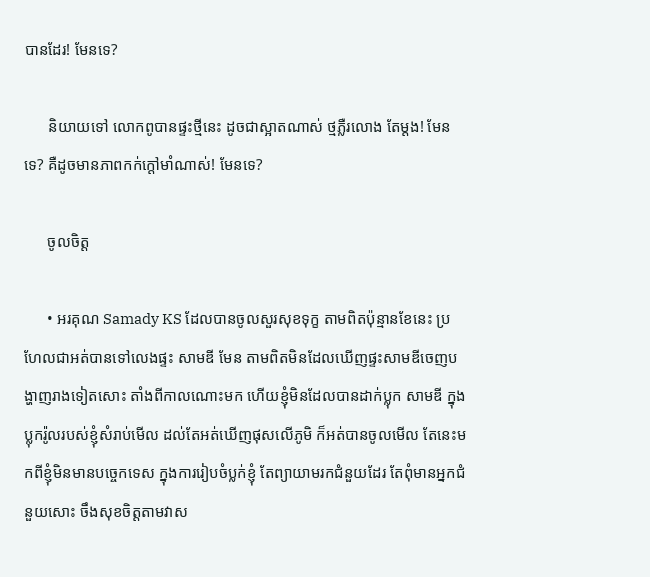បានដែរ! មែនទេ?

      និយាយទៅ លោកពូបានផ្ទះថ្មីនេះ ដូចជាស្អាតណាស់ ថ្មភ្លឺរលោង តែម្តង! មែនទេ? គឺដូចមានភាពកក់ក្តៅមាំណាស់! មែនទេ?

      ចូលចិត្ត

      • អរគុណ Samady KS ដែលបានចូលសួរសុខទុក្ខ តាមពិតប៉ុន្មានខែនេះ ប្រហែលជាអត់បានទៅលេងផ្ទះ សាមឌី មែន តាមពិតមិនដែលឃើញផ្ទះសាមឌីចេញបង្ហាញរាងទៀតសោះ តាំងពីកាលណោះមក ហើយខ្ញុំមិនដែលបានដាក់ប្លុក សាមឌី ក្នុងប្លុករ៉ូលរបស់ខ្ញុំសំរាប់មើល ដល់តែអត់ឃើញផុសលើភូមិ ក៏អត់បានចូលមើល តែនេះមកពីខ្ញុំមិនមានបច្ចេកទេស ក្នុងការរៀបចំប្លក់ខ្ញុំ តែព្យាយាមរកជំនួយដែរ តែពុំមានអ្នកជំនួយសោះ ចឹងសុខចិត្តតាមវាស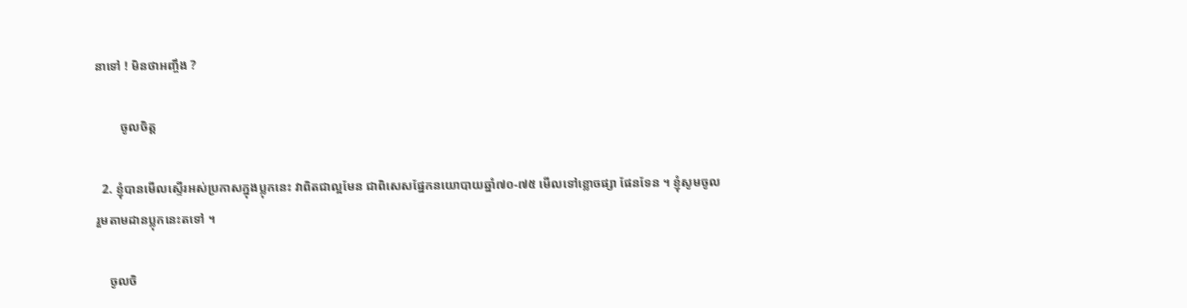នាទៅ ! មិនថាអញ្ចឹង ?

        ចូលចិត្ត

  2. ខ្ញុំបានមើលស្ទើរអស់ប្រកាសក្នុងប្លុកនេះ វាពិតជាល្អមែន ជាពិសេសផ្នែកនយោបាយឆ្នាំ៧០-៧៥ មើលទៅខ្លោចផ្សា ផែនទែន ។ ខ្ញុំសូមចូលរួមតាមដានប្លុកនេះតទៅ ។

    ចូលចិ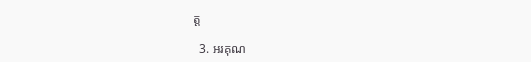ត្ត

  3. អរគុណ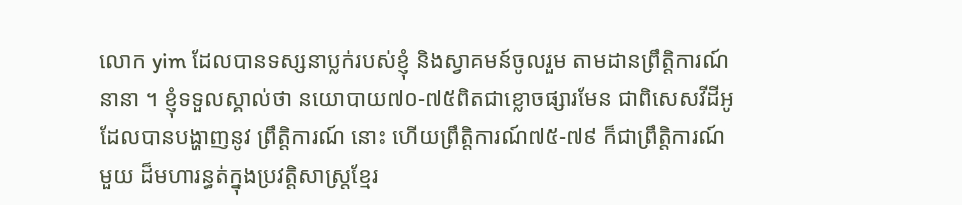លោក yim ដែលបានទស្សនាប្លក់របស់ខ្ញុំ និងស្វាគមន៍ចូលរួម តាមដានព្រឹត្តិការណ៍នានា ។ ខ្ញុំទទួលស្គាល់ថា នយោបាយ៧០-៧៥ពិតជាខ្លោចផ្សារមែន ជាពិសេសវីដីអូ ដែលបានបង្ហាញនូវ ព្រឹត្តិការណ៍ នោះ ហើយព្រឹត្តិការណ៍៧៥-៧៩ ក៏ជាព្រឹត្តិការណ៍មួយ ដ៏មហារន្ធត់ក្នុងប្រវត្តិសាស្ត្រខ្មែរ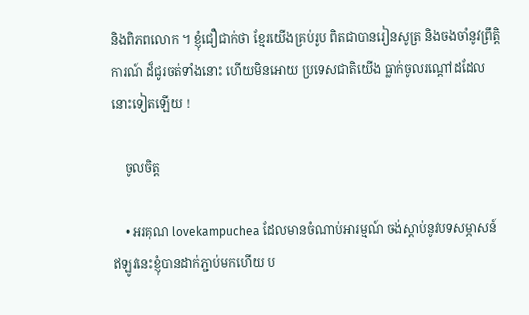និងពិភពលោក ។ ខ្ញុំជឿជាក់ថា ខ្មែរយើងគ្រប់រូប ពិតជាបានរៀនសូត្រ និងចងចាំនូវព្រឹត្តិការណ៍ ដ៏ជូរចត់ទាំងនោះ ហើយមិនអោយ ប្រទេសជាតិយើង ធ្លាក់ចូលរណ្តៅដដែលនោះទៀតឡើយ !

    ចូលចិត្ត

    • អរគុណ lovekampuchea ដែលមានចំណាប់អារម្មណ៍ ចង់ស្តាប់នូវបទសម្ភាសន៍ ឥឡូវនេះខ្ញុំបានដាក់ភ្ជាប់មកហើយ ប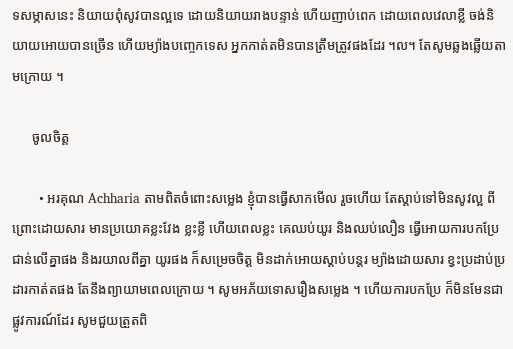ទសម្ភាសនេះ និយាយពុំសូវបានល្អទេ ដោយនិយាយរាងបន្ទាន់ ហើយញាប់ពេក ដោយពេលវេលាខ្លី ចង់និយាយអោយបានច្រើន ហើយម្យ៉ាងបញ្ចេកទេស អ្នកកាត់តមិនបានត្រឹមត្រូវផងដែរ ។ល។ តែសូមឆ្លងឆ្លើយតាមក្រោយ ។

      ចូលចិត្ត

        • អរគុណ Achharia តាមពិតចំពោះសម្លេង ខ្ញុំបានធ្វើសាកមើល រួចហើយ តែស្តាប់ទៅមិនសូវល្អ ពីព្រោះដោយសារ មានប្រយោគខ្លះវែង ខ្លះខ្លី ហើយពេលខ្លះ គេឈប់យូរ និងឈប់លឿន ធ្វើអោយការបកប្រែ ជាន់លើគ្នាផង និងរយាលពីគ្នា យូរផង ក៏សម្រេចចិត្ត មិនដាក់អោយស្តាប់បន្តរ ម្យ៉ាងដោយសារ ខ្វះប្រដាប់ប្រដារកាត់តផង តែនឹងព្យាយាមពេលក្រោយ ។ សូមអភ័យទោសរឿងសម្លេង ។ ហើយការបកប្រែ ក៏មិនមែនជាផ្លូវការណ៍ដែរ សូមជួយត្រួតពិ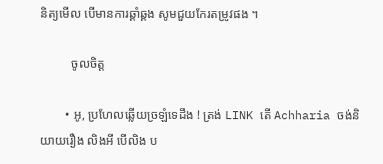និត្យមើល បើមានការឆ្គាំឆ្គង សូមជួយកែរតម្រូវផង ។

          ចូលចិត្ត

        • អូ, ប្រហែលឆ្លើយច្រឡំទេដឹង ! ត្រង់ LINK តើ Achharia ចង់និយាយរឿង លិងអី បើលិង ប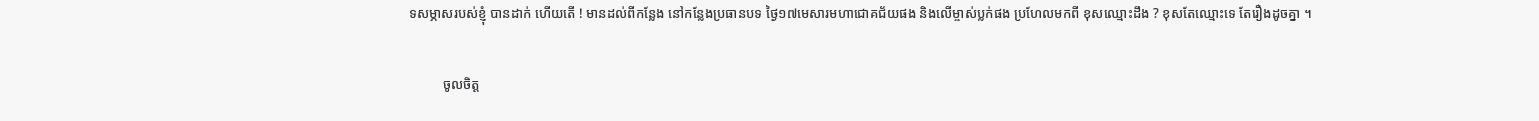ទសម្ភាសរបស់ខ្ញុំ បានដាក់ ហើយតើ ! មានដល់ពីកន្លែង នៅកន្លែងប្រធានបទ ថ្ងៃ១៧មេសារមហាជោគជ័យផង និងលើម្ចាស់ប្លក់ផង ប្រហែលមកពី ខុសឈ្មោះដឹង ? ខុសតែឈ្មោះទេ តែរឿងដូចគ្នា ។

          ចូលចិត្ត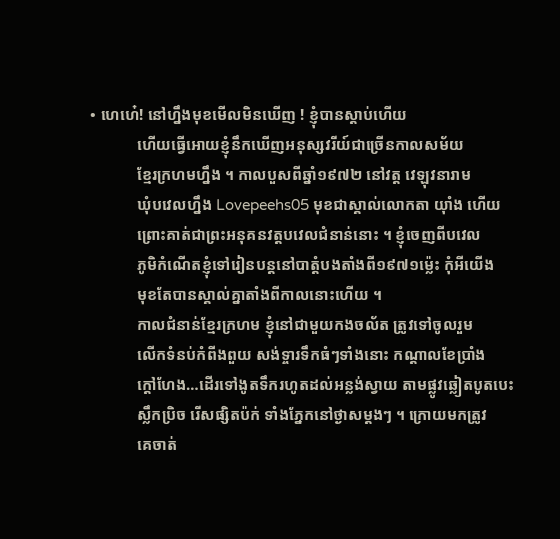• ហេហេ៎! នៅហ្នឹងមុខមើលមិនឃើញ ! ខ្ញុំបានស្ដាប់ហើយ
            ហើយធ្វើអោយខ្ញុំនឹកឃើញអនុស្សវរីយ៍ជាច្រើនកាលសម័យ
            ខ្មែរក្រហមហ្នឹង ។ កាលបួសពីឆ្នាំ១៩៧២ នៅវត្ត វេឡុវនារាម
            ឃុំបវេលហ្នឹង Lovepeehs05 មុខជាស្គាល់លោកតា យ៉ាំង ហើយ
            ព្រោះគាត់ជាព្រះអនុគនវត្តបវេលជំនាន់នោះ ។ ខ្ញុំចេញពីបវេល
            ភូមិកំណើតខ្ញុំទៅរៀនបន្តនៅបាត្តំបងតាំងពី១៩៧១ម្ល៉េះ កុំអីយើង
            មុខតែបានស្គាល់គ្នាតាំងពីកាលនោះហើយ ។
            កាលជំនាន់ខ្មែរក្រហម ខ្ញុំនៅជាមួយកងចល័ត ត្រូវទៅចូលរួម
            លើកទំនប់កំពីងពួយ សង់ទ្ចារទឹកធំៗទាំងនោះ កណ្ដាលខែប្រាំង
            ក្ដៅហែង…ដើរទៅងូតទឹករហូតដល់អន្លង់ស្វាយ តាមផ្លូវឆ្លៀតបូតបេះ
            ស្លឹកប្រិច រើសផ្សិតប៉ក់ ទាំងភ្នែកនៅថ្ងាសម្ដងៗ ។ ក្រោយមកត្រូវ
            គេចាត់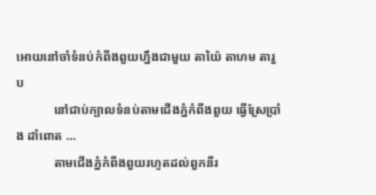អោយនៅចាំទំនប់កំពីងពួយហ្នឹងជាមួយ តាយ៉ៃ តាហម តារួប
            នៅជាប់ក្បាលទំនប់តាមជើងភ្នំកំពីងពួយ ធ្វើស្រែប្រាំង ដាំពោត …
            តាមជើងភ្នំកំពីងពួយរហូតដល់ពួកនីរ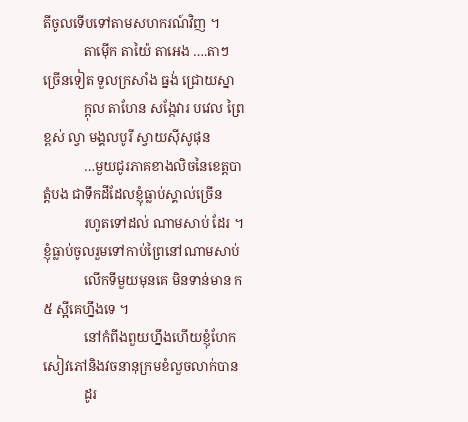តីចូលទើបទៅតាមសហករណ៍វិញ ។
            តាម៉ើក តាយ៉ៃ តាអេង ….តាៗច្រើនទៀត ទួលក្រសាំង ធ្នង់ ជ្រោយស្នា
            ក្ដុល តាហែន សង្កែវារ បវេល ព្រៃខ្ពស់ ល្វា មង្គលបូរី ស្វាយស៊ីសូផុន
            …មួយជូរភាគខាងលិចនៃខេត្តបាត្តំបង ជាទឹកដីដែលខ្ញុំធ្លាប់ស្គាល់ច្រើន
            រហូតទៅដល់ ណាមសាប់ ដែរ ។ ខ្ញុំធ្លាប់ចូលរួមទៅកាប់ព្រៃនៅណាមសាប់
            លើកទីមួយមុនគេ មិនទាន់មាន ក៥ ស្អីគេហ្នឹងទេ ។
            នៅកំពីងពួយហ្នឹងហើយខ្ញុំហែកសៀវភៅនិងវចនានុក្រមខំលួចលាក់បាន
            ដូរ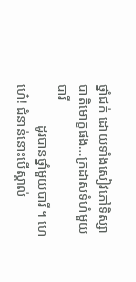ថ្នាំជក់ ដោយទាំងសៀវភៅទិស្សាបាតិមោក្ខផង…ក្រដាសទំហំមួយបារី
            ដូរបានថ្នាំមួយបារី ។ ហេហេ៎! ជំនាន់នោះបើស្គាល់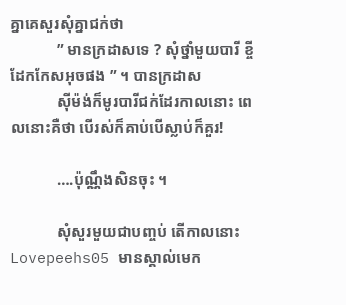គ្នាគេសួរសុំគ្នាជក់ថា
            ” មានក្រដាសទេ ? សុំថ្នាំមួយបារី ខ្ចីដែកកែសអុចផង ” ។ បានក្រដាស
            ស៊ីម៉ង់ក៏មូរបារីជក់ដែរកាលនោះ ពេលនោះគឺថា បើរស់ក៏គាប់បើស្លាប់ក៏គួរ!

            ….ប៉ុណ្ណឹងសិនចុះ ។

            សុំសួរមួយជាបញ្ចប់ តើកាលនោះ Lovepeehs05 មានស្គាល់មេក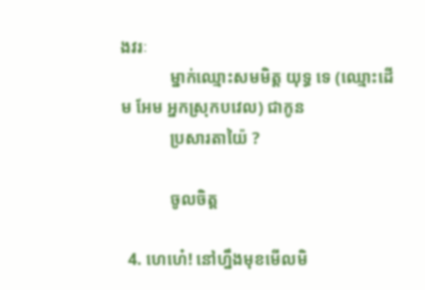ងវរៈ
            ម្នាក់ឈ្មោះសមមិត្ត យុទ្ធ ទេ (ឈ្មោះដើម អែម អ្នកស្រុកបវេល) ជាកូន
            ប្រសារតាយ៉ៃ ?

            ចូលចិត្ត

  4. ហេហេ៎! នៅហ្នឹងមុខមើលមិ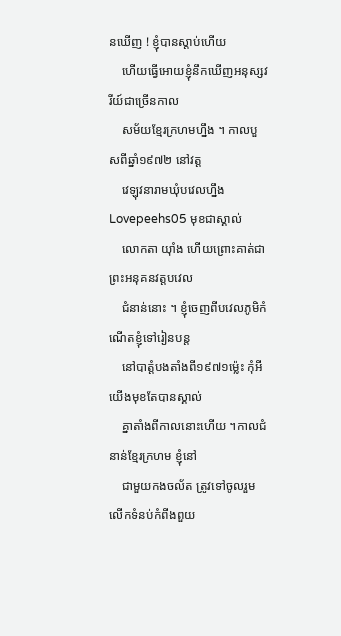នឃើញ ! ខ្ញុំបានស្ដាប់ហើយ
    ហើយធ្វើអោយខ្ញុំនឹកឃើញអនុស្សវរីយ៍ជាច្រើនកាល
    សម័យខ្មែរក្រហមហ្នឹង ។ កាលបួសពីឆ្នាំ១៩៧២ នៅវត្ត
    វេឡុវនារាមឃុំបវេលហ្នឹង Lovepeehs05 មុខជាស្គាល់
    លោកតា យ៉ាំង ហើយព្រោះគាត់ជាព្រះអនុគនវត្តបវេល
    ជំនាន់នោះ ។ ខ្ញុំចេញពីបវេលភូមិកំណើតខ្ញុំទៅរៀនបន្ត
    នៅបាត្តំបងតាំងពី១៩៧១ម្ល៉េះ កុំអីយើងមុខតែបានស្គាល់
    គ្នាតាំងពីកាលនោះហើយ ។កាលជំនាន់ខ្មែរក្រហម ខ្ញុំនៅ
    ជាមួយកងចល័ត ត្រូវទៅចូលរួមលើកទំនប់កំពីងពួយ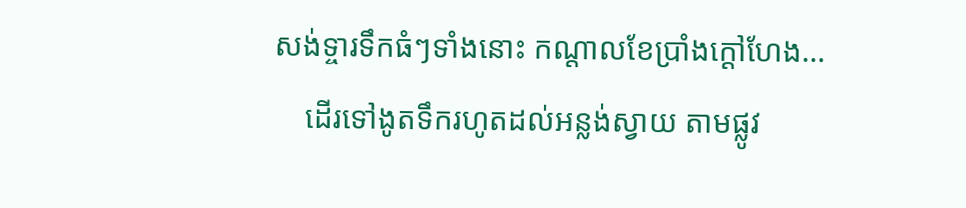សង់ទ្ចារទឹកធំៗទាំងនោះ កណ្ដាលខែប្រាំងក្ដៅហែង…
    ដើរទៅងូតទឹករហូតដល់អន្លង់ស្វាយ តាមផ្លូវ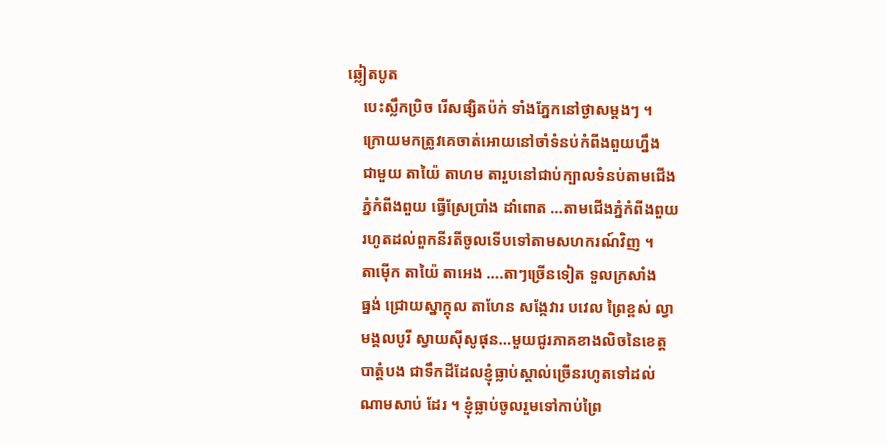ឆ្លៀតបូត
    បេះស្លឹកប្រិច រើសផ្សិតប៉ក់ ទាំងភ្នែកនៅថ្ងាសម្ដងៗ ។
    ក្រោយមកត្រូវគេចាត់អោយនៅចាំទំនប់កំពីងពួយហ្នឹង
    ជាមួយ តាយ៉ៃ តាហម តារួបនៅជាប់ក្បាលទំនប់តាមជើង
    ភ្នំកំពីងពួយ ធ្វើស្រែប្រាំង ដាំពោត …តាមជើងភ្នំកំពីងពួយ
    រហូតដល់ពួកនីរតីចូលទើបទៅតាមសហករណ៍វិញ ។
    តាម៉ើក តាយ៉ៃ តាអេង ….តាៗច្រើនទៀត ទួលក្រសាំង
    ធ្នង់ ជ្រោយស្នាក្ដុល តាហែន សង្កែវារ បវេល ព្រៃខ្ពស់ ល្វា
    មង្គលបូរី ស្វាយស៊ីសូផុន…មួយជូរភាគខាងលិចនៃខេត្ត
    បាត្តំបង ជាទឹកដីដែលខ្ញុំធ្លាប់ស្គាល់ច្រើនរហូតទៅដល់
    ណាមសាប់ ដែរ ។ ខ្ញុំធ្លាប់ចូលរួមទៅកាប់ព្រៃ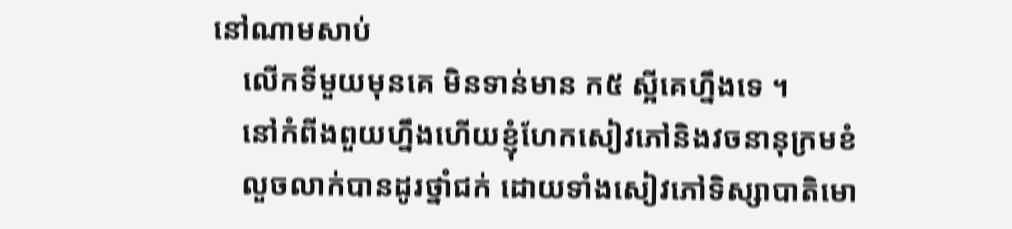នៅណាមសាប់
    លើកទីមួយមុនគេ មិនទាន់មាន ក៥ ស្អីគេហ្នឹងទេ ។
    នៅកំពីងពួយហ្នឹងហើយខ្ញុំហែកសៀវភៅនិងវចនានុក្រមខំ
    លួចលាក់បានដូរថ្នាំជក់ ដោយទាំងសៀវភៅទិស្សាបាតិមោ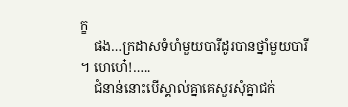ក្ខ
    ផង…ក្រដាសទំហំមួយបារីដូរបានថ្នាំមួយបារី ។ ហេហេ៎!…..
    ជំនាន់នោះបើស្គាល់គ្នាគេសួរសុំគ្នាជក់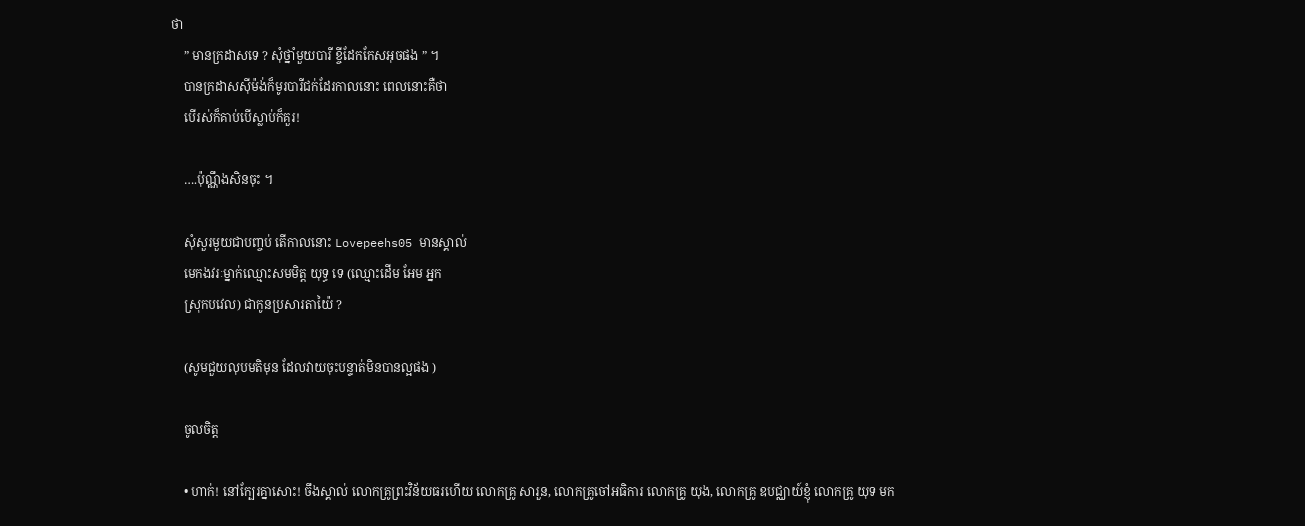ថា
    ” មានក្រដាសទេ ? សុំថ្នាំមួយបារី ខ្ចីដែកកែសអុចផង ” ។
    បានក្រដាសស៊ីម៉ង់ក៏មូរបារីជក់ដែរកាលនោះ ពេលនោះគឺថា
    បើរស់ក៏គាប់បើស្លាប់ក៏គួរ!

    ….ប៉ុណ្ណឹងសិនចុះ ។

    សុំសួរមួយជាបញ្ចប់ តើកាលនោះ Lovepeehs05 មានស្គាល់
    មេកងវរៈម្នាក់ឈ្មោះសមមិត្ត យុទ្ធ ទេ (ឈ្មោះដើម អែម អ្នក
    ស្រុកបវេល) ជាកូនប្រសារតាយ៉ៃ ?

    (សូមជួយលុបមតិមុន ដែលវាយចុះបន្ទាត់មិនបានល្អផង )

    ចូលចិត្ត

    • ហាក់! នៅក្បែរគ្នាសោះ! ចឹងស្គាល់ លោកគ្រូព្រះវិន័យធរហើយ លោកគ្រូ សារួន, លោកគ្រូចៅអធិការ លោកគ្រូ យុង, លោកគ្រូ ឧបជ្ឈាយ៍ខ្ញុំ លោកគ្រូ យុទ មក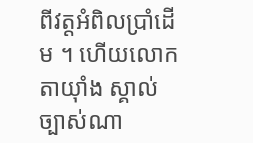ពីវត្តអំពិលប្រាំដើម ។ ហើយលោកតាយ៉ាំង ស្គាល់ច្បាស់ណា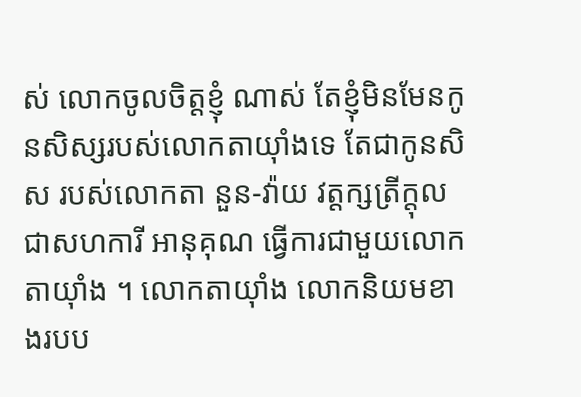ស់ លោកចូលចិត្តខ្ញុំ ណាស់ តែខ្ញុំមិនមែនកូនសិស្សរបស់លោកតាយ៉ាំងទេ តែជាកូនសិស របស់លោកតា នួន-វ៉ាយ វត្តក្សត្រីក្ដុល ជាសហការី អានុគុណ ធ្វើការជាមួយលោកតាយ៉ាំង ។ លោកតាយ៉ាំង លោកនិយមខាងរបប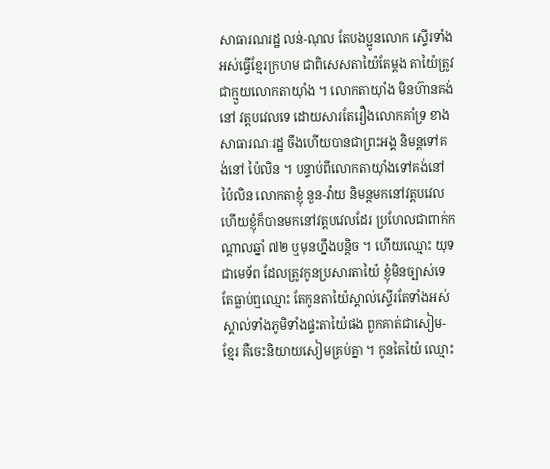សាធារណរដ្ឋ លន់-ណុល តែបងប្អូនលោក ស្ទើរទាំងអស់ធ្វើខ្មែរក្រហម ជាពិសេសតាយ៉ៃតែម្តង តាយ៉ៃត្រូវជាក្មួយលោកតាយ៉ាំង ។ លោកតាយ៉ាំង មិនហ៊ានគង់នៅ វត្តបវេលទេ ដោយសារតែរឿងលោកគាំទ្រ ខាងសាធារណៈរដ្ឋ ចឹងហើយបានជាព្រះអង្គ និមន្តទៅគង់នៅ ប៉ៃលិន ។ បន្ទាប់ពីលោកតាយ៉ាំងទៅគង់នៅប៉ៃលិន លោកតាខ្ញុំ នួន-វ៉ាយ និមន្តមកនៅវត្តបវេល ហើយខ្ញុំក៏បានមកនៅវត្តបវេលដែរ ប្រហែលជាពាក់កណ្តាលឆ្នាំ ៧២ ឬមុនហ្នឹងបន្តិច ។ ហើយឈ្មោះ យុទ ជាមេទ័ព ដែលត្រូវកូនប្រសារតាយ៉ៃ ខ្ញុំមិនច្បាស់ទេ តែធ្លាប់ឮឈ្មោះ តែកូនតាយ៉ៃស្គាល់ស្ទើរតែទាំងអស់ ស្គាល់ទាំងភូមិទាំងផ្ទះតាយ៉ៃផង ពួកគាត់ជាសៀម-ខ្មែរ គឺចេះនិយាយសៀមគ្រប់គ្នា ។ កូនតៃយ៉ៃ ឈ្មោះ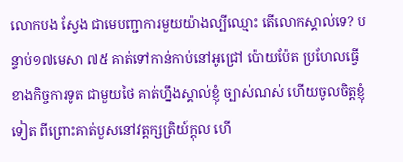លោកបង ស្វែង ជាមេបញ្ជាការមួយយ៉ាងល្បីឈ្មោះ តើលោកស្គាល់ទេ? បន្ទាប់១៧មេសា ៧៥ គាត់ទៅកាន់កាប់នៅអូជ្រៅ ប៉ោយប៉ែត ប្រហែលធ្វើខាងកិច្ចការទូត ជាមួយថៃ គាត់ហ្នឹងស្គាល់ខ្ញុំ ច្បាស់ណស់ ហើយចូលចិត្តខ្ញុំទៀត ពីព្រោះគាត់បួសនៅវត្តក្សត្រិយ៍ក្តុល ហើ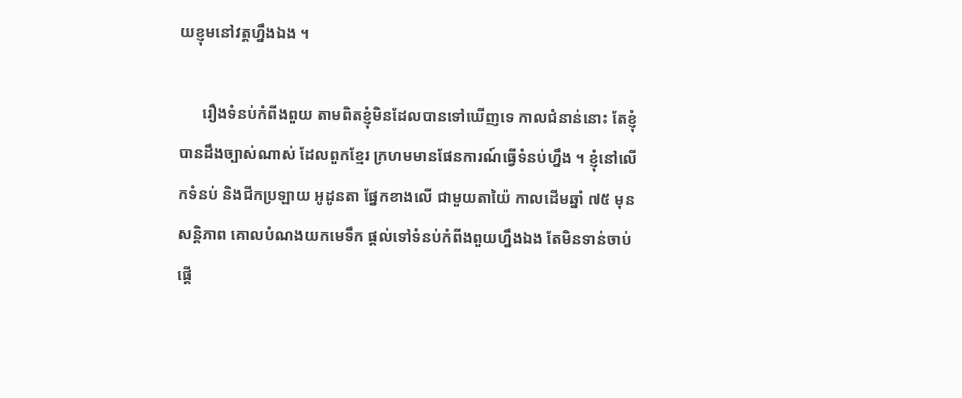យខ្ញុមនៅវត្តហ្នឹងឯង ។

      រឿងទំនប់កំពីងពួយ តាមពិតខ្ញុំមិនដែលបានទៅឃើញទេ កាលជំនាន់នោះ តែខ្ញុំបានដឹងច្បាស់ណាស់ ដែលពួកខ្មែរ ក្រហមមានផែនការណ៍ធ្វើទំនប់ហ្នឹង ។ ខ្ញុំនៅលើកទំនប់ និងជីកប្រឡាយ អូដូនតា ផ្នែកខាងលើ ជាមួយតាយ៉ៃ កាលដើមឆ្នាំ ៧៥ មុនសន្តិភាព គោលបំណងយកមេទឹក ផ្តល់ទៅទំនប់កំពីងពួយហ្នឹងឯង តែមិនទាន់ចាប់ផ្តើ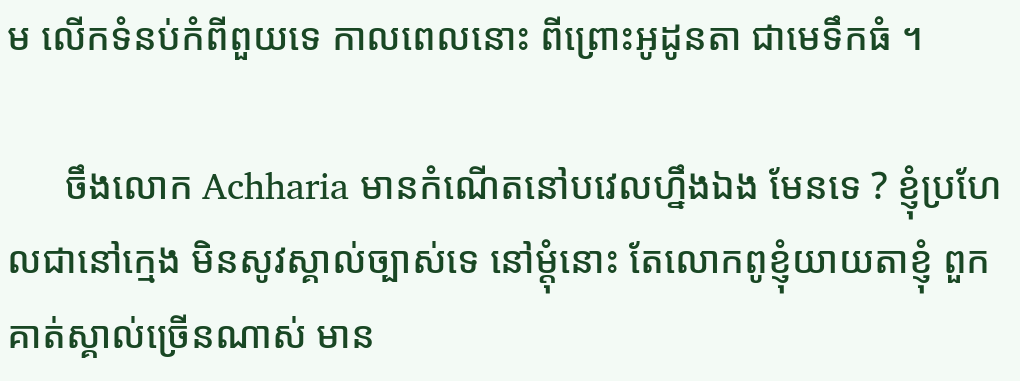ម លើកទំនប់កំពីពួយទេ កាលពេលនោះ ពីព្រោះអូដូនតា ជាមេទឹកធំ ។

      ចឹងលោក Achharia មានកំណើតនៅបវេលហ្នឹងឯង មែនទេ ? ខ្ញុំប្រហែលជានៅក្មេង មិនសូវស្គាល់ច្បាស់ទេ នៅម្តុំនោះ តែលោកពូខ្ញុំយាយតាខ្ញុំ ពួកគាត់ស្គាល់ច្រើនណាស់ មាន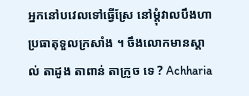អ្នកនៅបវេលទៅធ្វើស្រែ នៅម្តុំវាលបឹងហា ប្រធាតុទួលក្រសាំង ។ ចឹងលោកមានស្គាល់ តាដូង តាពាន់ តាក្រូច ទេ ? Achharia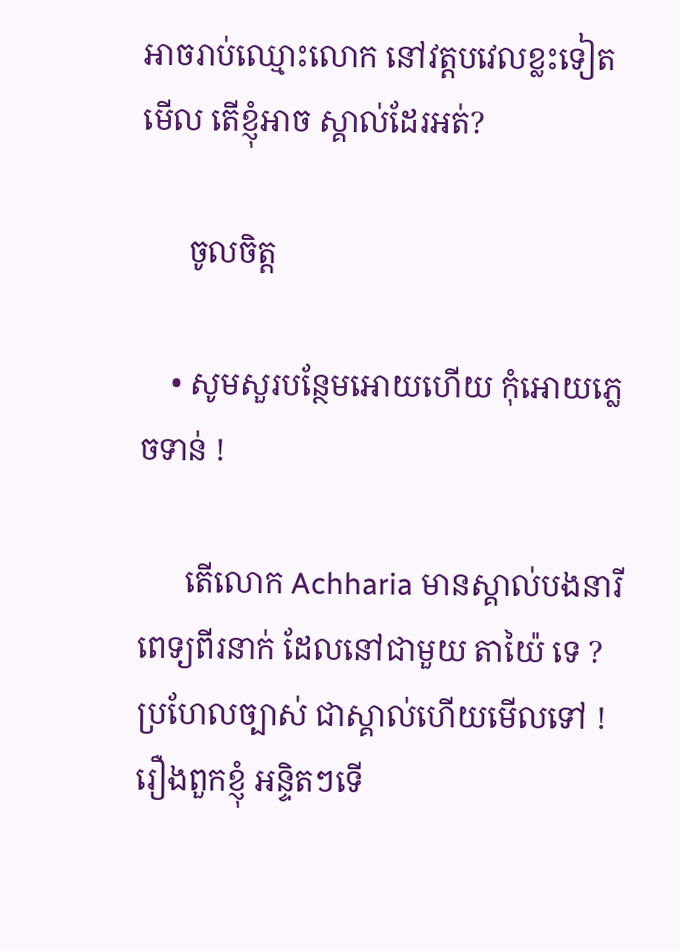អាចរាប់ឈ្មោះលោក នៅវត្តបវេលខ្លះទៀតមើល តើខ្ញុំអាច ស្គាល់ដែរអត់?

      ចូលចិត្ត

    • សូមសួរបន្ថែមអោយហើយ កុំអោយភ្លេចទាន់ !

      តើលោក Achharia មានស្គាល់បងនារីពេទ្យពីរនាក់ ដែលនៅជាមួយ តាយ៉ៃ ទេ ? ប្រហែលច្បាស់ ជាស្គាល់ហើយមើលទៅ ! រឿងពួកខ្ញុំ អន្ទិតៗទើ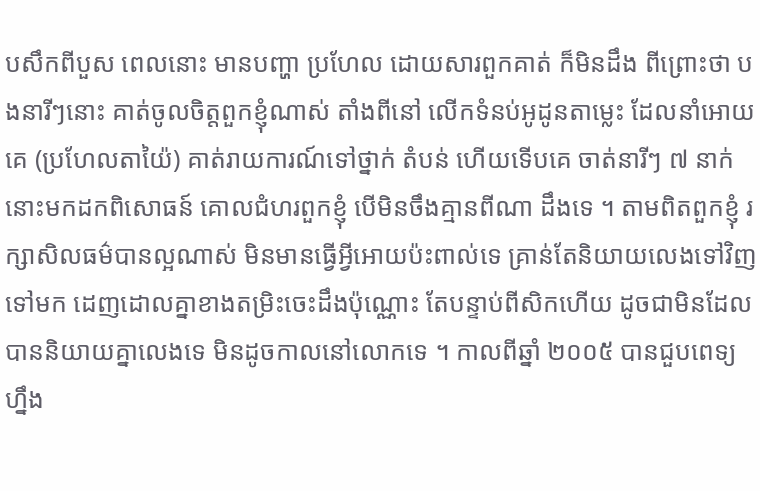បសឹកពីបួស ពេលនោះ មានបញ្ហា ប្រហែល ដោយសារពួកគាត់ ក៏មិនដឹង ពីព្រោះថា បងនារីៗនោះ គាត់ចូលចិត្តពួកខ្ញុំណាស់ តាំងពីនៅ លើកទំនប់អូដូនតាម្លេះ ដែលនាំអោយគេ (ប្រហែលតាយ៉ៃ) គាត់រាយការណ៍ទៅថ្នាក់ តំបន់ ហើយទើបគេ ចាត់នារីៗ ៧ នាក់នោះមកដកពិសោធន៍ គោលជំហរពួកខ្ញុំ បើមិនចឹងគ្មានពីណា ដឹងទេ ។ តាមពិតពួកខ្ញុំ រក្សាសិលធម៌បានល្អណាស់ មិនមានធ្វើអ្វីអោយប៉ះពាល់ទេ គ្រាន់តែនិយាយលេងទៅវិញទៅមក ដេញដោលគ្នាខាងតម្រិះចេះដឹងប៉ុណ្ណោះ តែបន្ទាប់ពីសិកហើយ ដូចជាមិនដែលបាននិយាយគ្នាលេងទេ មិនដូចកាលនៅលោកទេ ។ កាលពីឆ្នាំ ២០០៥ បានជួបពេទ្យហ្នឹង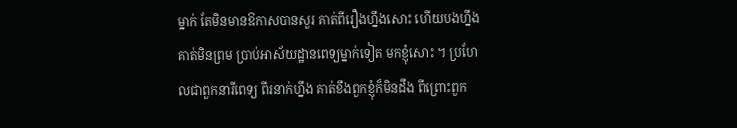ម្នាក់ តែមិនមានឱកាសបានសួរ គាត់ពីរឿងហ្នឹងសោះ ហើយបងហ្នឹងគាត់មិនព្រម ប្រាប់អាស័យដ្ឋានពេទ្យម្នាក់ទៀត មកខ្ញុំសោះ ។ ប្រហែលជាពួកនារីពេទ្យ ពីរនាក់ហ្នឹង គាត់ខឹងពួកខ្ញុំក៏មិនដឹង ពីព្រោះពួក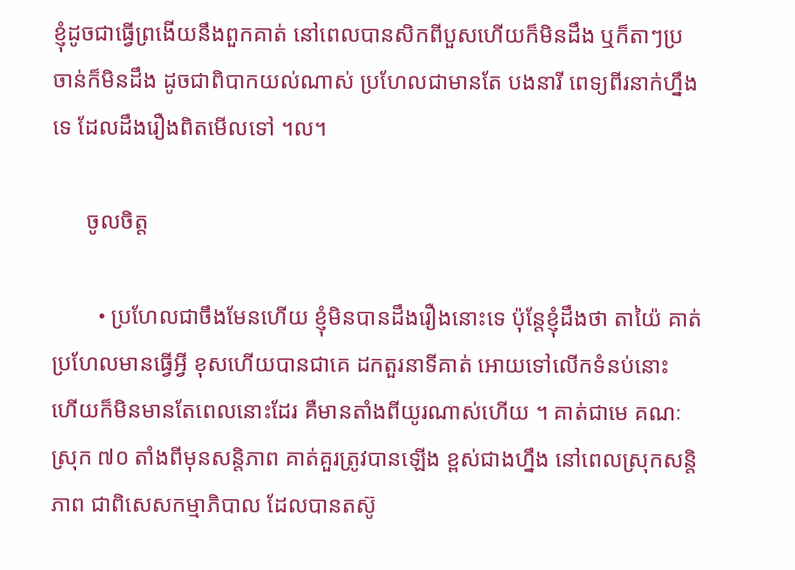ខ្ញុំដូចជាធ្វើព្រងើយនឹងពួកគាត់ នៅពេលបានសិកពីបួសហើយក៏មិនដឹង ឬក៏តាៗប្រចាន់ក៏មិនដឹង ដូចជាពិបាកយល់ណាស់ ប្រហែលជាមានតែ បងនារី ពេទ្យពីរនាក់ហ្នឹងទេ ដែលដឹងរឿងពិតមើលទៅ ។ល។

      ចូលចិត្ត

        • ប្រហែលជាចឹងមែនហើយ ខ្ញុំមិនបានដឹងរឿងនោះទេ ប៉ុន្តែខ្ញុំដឹងថា តាយ៉ៃ គាត់ប្រហែលមានធ្វើអ្វី ខុសហើយបានជាគេ ដកតួរនាទីគាត់ អោយទៅលើកទំនប់នោះ ហើយក៏មិនមានតែពេលនោះដែរ គឺមានតាំងពីយូរណាស់ហើយ ។ គាត់ជាមេ គណៈស្រុក ៧០ តាំងពីមុនសន្តិភាព គាត់គួរត្រូវបានឡើង ខ្ពស់ជាងហ្នឹង នៅពេលស្រុកសន្តិភាព ជាពិសេសកម្មាភិបាល ដែលបានតស៊ូ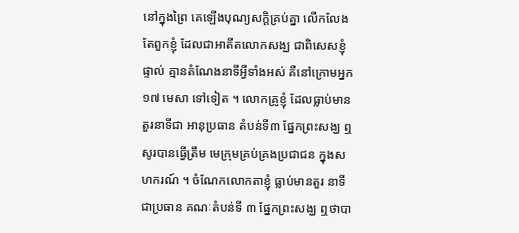នៅក្នុងព្រៃ គេឡើងបុណ្យសក្តិគ្រប់គ្នា លើកលែងតែពួកខ្ញុំ ដែលជាអាតីតលោកសង្ឃ ជាពិសេសខ្ញុំផ្ទាល់ គ្មានតំណែងនាទីអ្វីទាំងអស់ គឺនៅក្រោមអ្នក ១៧ មេសា ទៅទៀត ។ លោកគ្រូខ្ញុំ ដែលធ្លាប់មានតួរនាទីជា អានុប្រធាន តំបន់ទី៣ ផ្នែកព្រះសង្ឃ ឮសូរបានធ្វើត្រឹម មេក្រុមគ្រប់គ្រងប្រជាជន ក្នុងសហករណ៍ ។ ចំណែកលោកតាខ្ញុំ ធ្លាប់មានតួរ នាទីជាប្រធាន គណៈតំបន់ទី ៣ ផ្នែកព្រះសង្ឃ ឮថាបា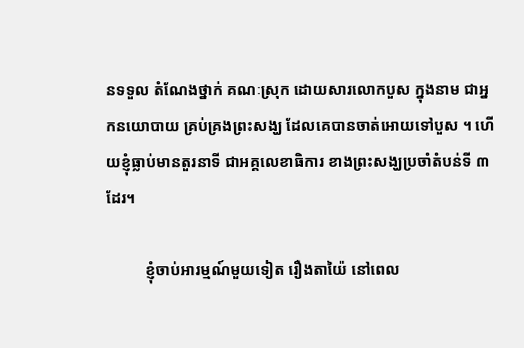នទទួល តំណែងថ្នាក់ គណៈស្រុក ដោយសារលោកបួស ក្នុងនាម ជាអ្នកនយោបាយ គ្រប់គ្រងព្រះសង្ឃ ដែលគេបានចាត់អោយទៅបួស ។ ហើយខ្ញុំធ្លាប់មានតួរនាទី ជាអគ្គលេខាធិការ ខាងព្រះសង្ឃប្រចាំតំបន់ទី ៣ ដែរ។

          ខ្ញុំចាប់អារម្មណ៍មួយទៀត រឿងតាយ៉ៃ នៅពេល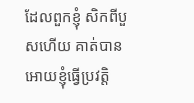ដែលពួកខ្ញុំ សិកពីបួសហើយ គាត់បានអោយខ្ញុំធ្វើប្រវត្តិ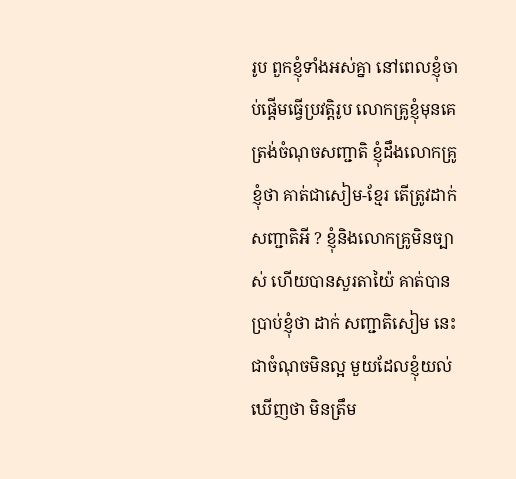រូប ពួកខ្ញុំទាំងអស់គ្នា នៅពេលខ្ញុំចាប់ផ្តើមធ្វើប្រវត្តិរូប លោកគ្រូខ្ញុំមុនគេ ត្រង់ចំណុចសញ្ជាតិ ខ្ញុំដឹងលោកគ្រូខ្ញុំថា គាត់ជាសៀម-ខ្មែរ តើត្រូវដាក់ សញ្ជាតិអី ? ខ្ញុំនិងលោកគ្រូមិនច្បាស់ ហើយបានសួរតាយ៉ៃ គាត់បានប្រាប់ខ្ញុំថា ដាក់ សញ្ជាតិសៀម នេះជាចំណុចមិនល្អ មួយដែលខ្ញុំយល់ឃើញថា មិនត្រឹម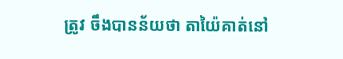ត្រូវ ចឹងបានន័យថា តាយ៉ៃគាត់នៅ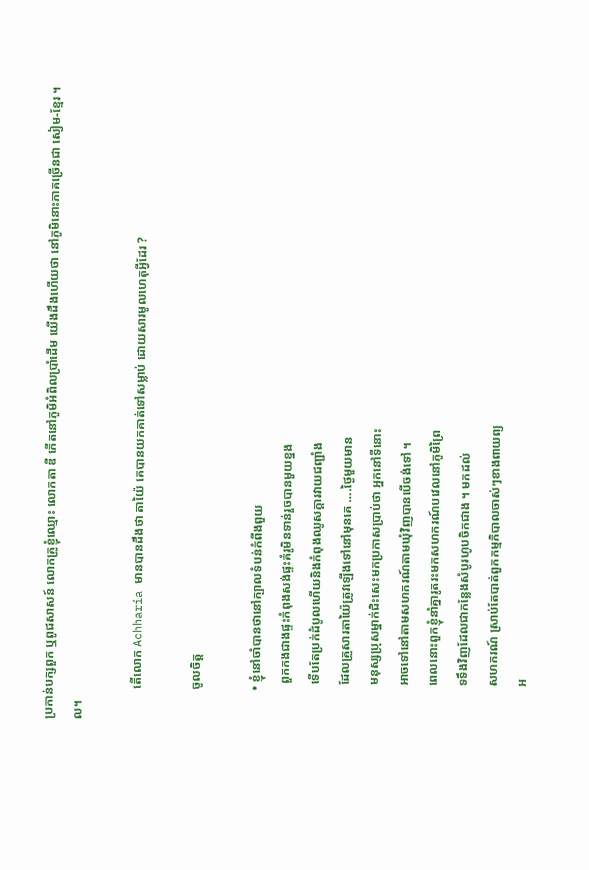ប្រកាន់បក្សពួក ឬពូជសាសន៍ លោកគ្រូខ្ញុំឈ្មោះ លោកតា ឌី កើតនៅភូមិអំពិលប្រាំដើម យើងដឹងហើយថា នៅភូមិនោះភាគច្រើនជា សៀម-ខ្មែរ ។ល។

          តើលោក Achharia មានបានដឹងថា តាយ៉ៃ គេបានយកគាត់ទៅសម្លាប់ ដោយសារមូលហេតុអ្វីដែរ ?

          ចូលចិត្ត

          • ខ្ញុំនៅចាំបានថានៅក្បាលទំបន់កំពីងពួយ
            ពួកកងជាងផ្ទះកំពុងសង់ផ្ទះគំរូមិនទាន់រួចបានមួយខ្នង
            ទើបតែប្រក់ដំបូលហើយនិងកំពុងឈូសក្ដារវាយជញ្ជាំង
            ដែលគ្រួសារតាយ៉ៃត្រូវឡើងទៅនៅមុនគេ ….ថ្ងៃមួយមាន
            មនុស្សប្រុសម្នាក់ជិះសេះមកប្រកាសប្រាប់ថា អ្នកនៅទីនោះ
            អាចទៅនៅតាមសហករណ៍តាមឃុំវិញបានបើចង់ទៅ ។
            ពេលនោះពួកខ្ញុំនាំគ្នារូតរះមកសហករណ៍បវេលនៅភូមិព្រៃ
            ទទឹងវិញដែលជាកន្លែងសំបូរហូបចិកជាង ។ មកដល់
            សហករណ៍ ស្រាប់តែបាត់ពួកកម្មភិបាលចាស់ៗខាងពាយព្យ
            អ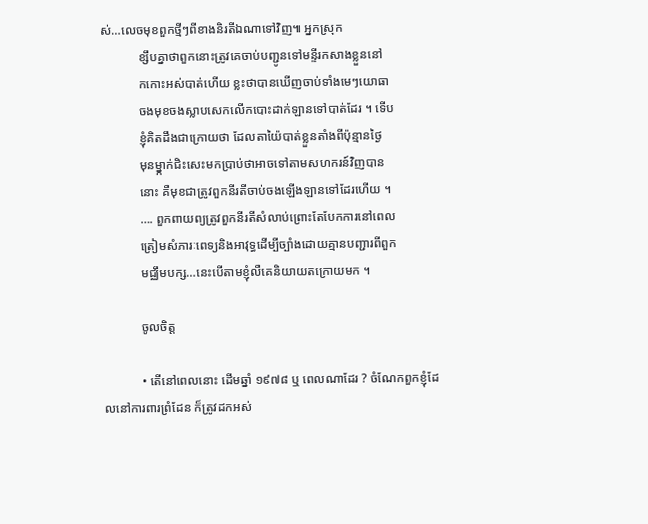ស់…លេចមុខពួកថ្មីៗពីខាងនិរតីឯណាទៅវិញ៕ អ្នកស្រុក
            ខ្សឹបគ្នាថាពួកនោះត្រូវគេចាប់បញ្ជូនទៅមន្ទីរកសាងខ្លួននៅ
            កកោះអស់បាត់ហើយ ខ្លះថាបានឃើញចាប់ទាំងមេៗយោធា
            ចងមុខចងស្លាបសេកលើកបោះដាក់ឡានទៅបាត់ដែរ ។ ទើប
            ខ្ញុំគិតដឹងជាក្រោយថា ដែលតាយ៉ៃបាត់ខ្លួនតាំងពីប៉ុន្មានថ្ងៃ
            មុនម្នា្កក់ជិះសេះមកប្រាប់ថាអាចទៅតាមសហករន៍វិញបាន
            នោះ គឺមុខជាត្រូវពួកនីរតីចាប់ចងឡើងឡានទៅដែរហើយ ។
            …. ពួកពាយព្យត្រូវពួកនីរតីសំលាប់ព្រោះតែបែកការនៅពេល
            ត្រៀមសំភារៈពេទ្យនិងអាវុទ្ធដើម្បីច្បាំងដោយគ្មានបញ្ជារពីពួក
            មជ្ឈឹមបក្ស…នេះបើតាមខ្ញុំលឺគេនិយាយតក្រោយមក ។

            ចូលចិត្ត

            • តើនៅពេលនោះ ដើមឆ្នាំ ១៩៧៨ ឬ ពេលណាដែរ ? ចំណែកពួកខ្ញុំដែលនៅការពារព្រំដែន ក៏ត្រូវដកអស់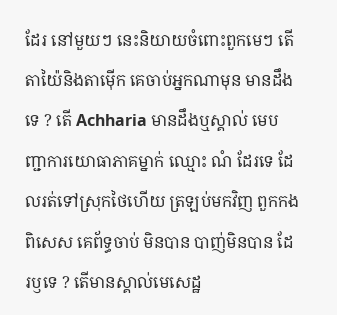ដែរ នៅមួយៗ នេះនិយាយចំពោះពួកមេៗ តើតាយ៉ៃនិងតាម៉ើក គេចាប់អ្នកណាមុន មានដឹងទេ ? តើ Achharia មានដឹងឬស្គាល់ មេបញ្ជាការយោធាភាគម្នាក់ ឈ្មោះ ណំ ដែរទេ ដែលរត់ទៅស្រុកថៃហើយ ត្រឡប់មកវិញ ពួកកងពិសេស គេព័ទ្ធចាប់ មិនបាន បាញ់មិនបាន ដែរឫទេ ? តើមានស្គាល់មេសេដ្ឋ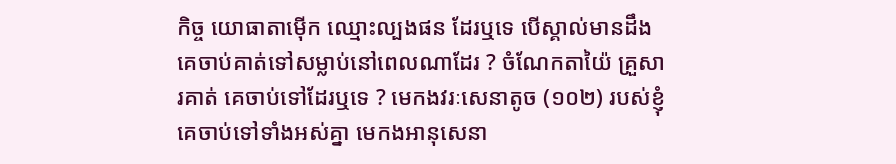កិច្ច យោធាតាម៉ើក ឈ្មោះល្បងផន ដែរឬទេ បើស្គាល់មានដឹង គេចាប់គាត់ទៅសម្លាប់នៅពេលណាដែរ ? ចំណែកតាយ៉ៃ គ្រួសារគាត់ គេចាប់ទៅដែរឬទេ ? មេកងវរៈសេនាតូច (១០២) របស់ខ្ញុំ គេចាប់ទៅទាំងអស់គ្នា មេកងអានុសេនា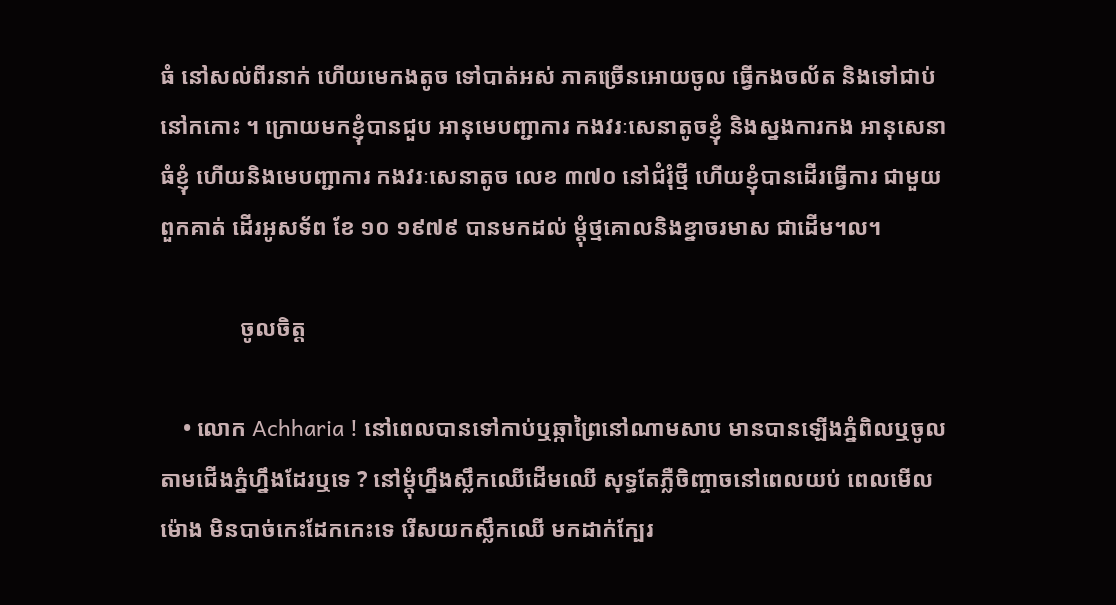ធំ នៅសល់ពីរនាក់ ហើយមេកងតូច ទៅបាត់អស់ ភាគច្រើនអោយចូល ធ្វើកងចល័ត និងទៅជាប់នៅកកោះ ។ ក្រោយមកខ្ញុំបានជួប អានុមេបញ្ជាការ កងវរៈសេនាតូចខ្ញុំ និងស្នងការកង អានុសេនាធំខ្ញុំ ហើយនិងមេបញ្ជាការ កងវរៈសេនាតូច លេខ ៣៧០ នៅជំរុំថ្មី ហើយខ្ញុំបានដើរធ្វើការ ជាមួយពួកគាត់ ដើរអូសទ័ព ខែ ១០ ១៩៧៩ បានមកដល់ ម្តុំថ្មគោលនិងខ្នាចរមាស ជាដើម។ល។

              ចូលចិត្ត

    • លោក Achharia ! នៅពេលបានទៅកាប់ឬឆ្កាព្រៃនៅណាមសាប មានបានឡើងភ្នំពិលឬចូល តាមជើងភ្នំហ្នឹងដែរឬទេ ? នៅម្តុំហ្នឹងស្លឹកឈើដើមឈើ សុទ្ធតែភ្លឺចិញ្ចាចនៅពេលយប់ ពេលមើលម៉ោង មិនបាច់កេះដែកកេះទេ រើសយកស្លឹកឈើ មកដាក់ក្បែរ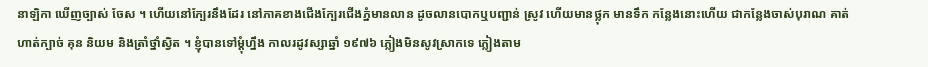នាឡិកា ឃើញច្បាស់ ចែស ។ ហើយនៅក្បែរនឹងដែរ នៅភាគខាងជើងក្បែរជើងភ្នំមានលាន ដូចលានបោកឬបញ្ជាន់ ស្រូវ ហើយមានថ្លុក មានទឹក កន្លែងនោះហើយ ជាកន្លែងចាស់បុរាណ គាត់ហាត់ក្បាច់ គុន និយម និងត្រាំថ្នាំស្វិត ។ ខ្ញុំបានទៅម្តុំហ្នឹង កាលរដូវស្សាឆ្នាំ ១៩៧៦ ភ្លៀងមិនសូវស្រាកទេ ភ្លៀងតាម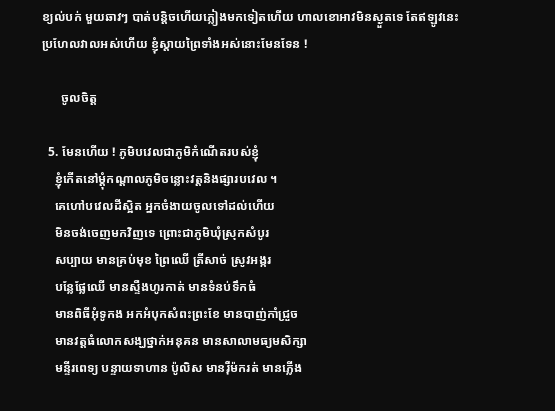ខ្យល់បក់ មួយឆាវៗ បាត់បន្តិចហើយភ្លៀងមកទៀតហើយ ហាលខោអាវមិនស្ងួតទេ តែឥឡូវនេះ ប្រហែលវាលអស់ហើយ ខ្ញុំស្តាយព្រៃទាំងអស់នោះមែនទែន !

      ចូលចិត្ត

  5. មែនហើយ ! ភូមិបវេលជាភូមិកំណើតរបស់ខ្ញុំ
    ខ្ញុំកើតនៅម្ដុំកណ្ដាលភូមិចន្លោះវត្តនិងផ្សារបវេល ។
    គេហៅបវេលដីស្អិត អ្នកចំងាយចូលទៅដល់ហើយ
    មិនចង់ចេញមកវិញទេ ព្រោះជាភូមិឃុំស្រុកសំបូរ
    សប្បាយ មានគ្រប់មុខ ព្រៃឈើ ត្រីសាច់ ស្រូវអង្ករ
    បន្លែផ្លែឈើ មានស្ទឺងហូរកាត់ មានទំនប់ទឹកធំ
    មានពិធីអុំទូកង អកអំបុកសំពះព្រះខែ មានបាញ់កាំជ្រួច
    មានវត្តធំលោកសង្ឃថ្នាក់អនុគន មានសាលាមធ្យមសិក្សា
    មន្ទីរពេទ្យ បន្ទាយទាហាន ប៉ូលិស មានរ៉ឺម៉ករត់ មានភ្លើង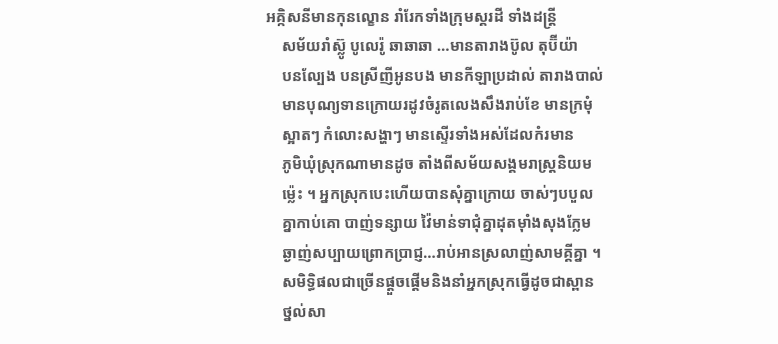អគ្កិសនីមានកុនល្ខោន រាំរែកទាំងក្រុមស្គរដី ទាំងដន្ត្រី
    សម័យរាំស្ល៊ូ បូលេរ៉ូ ឆាឆាឆា …មានតារាងប៊ូល តុប៊ីយ៉ា
    បនល្បែង បនស្រីញីអូនបង មានកីឡាប្រដាល់ តារាងបាល់
    មានបុណ្យទានក្រោយរដូវចំរូតលេងសឹងរាប់ខែ មានក្រមុំ
    ស្អាតៗ កំលោះសង្ហាៗ មានស្ទើរទាំងអស់ដែលកំរមាន
    ភូមិឃុំស្រុកណាមានដូច តាំងពីសម័យសង្គមរាស្ត្រនិយម
    ម្ល៉េះ ។ អ្នកស្រុកបេះហើយបានសុំគ្នាក្រោយ ចាស់ៗបបួល
    គ្នាកាប់គោ បាញ់ទន្សាយ វ៉ៃមាន់ទាជុំគ្នាដុតម៉ាំងសុងក្លែម
    ឆ្ងាញ់សប្បាយព្រោកប្រាជ្ញ…រាប់អានស្រលាញ់សាមគ្គីគ្នា ។
    សមិទ្ធិផលជាច្រើនផ្ដួចផ្ដើមនិងនាំអ្នកស្រុកធ្វើដូចជាស្ពាន
    ថ្នល់សា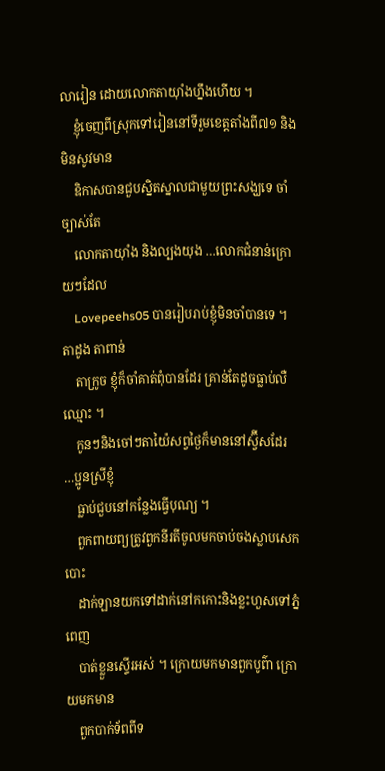លារៀន ដោយលោកតាយ៉ាំងហ្នឹងហើយ ។
    ខ្ញុំចេញពីស្រុកទៅរៀននៅទីរួមខេត្តតាំងពី៧១ និងមិនសូវមាន
    ឧិកាសបានជួបស្និតស្នាលជាមួយព្រះសង្ឃទេ ចាំច្បាស់តែ
    លោកតាយ៉ាំង និងល្បងយុង …លោកជំនាន់ក្រោយៗដែល
    Lovepeehs05 បានរៀបរាប់ខ្ញុំមិនចាំបានទេ ។ តាដូង តាពាន់
    តាក្រូច ខ្ញុំក៏ចាំគាត់ពុំបានដែរ គ្រាន់តែដូចធ្លាប់លឺឈ្មោះ ។
    កូនៗនិងចៅៗតាយ៉ៃសព្វថ្ងៃក៏មាននៅស្វ៊ីសដែរ …ប្អូនស្រីខ្ញុំ
    ធ្លាប់ជួបនៅកន្លែងធ្វើបុណ្យ ។
    ពួកពាយព្យត្រូវពួកនីរតីចូលមកចាប់ចងស្លាបសេកបោះ
    ដាក់ឡានយកទៅដាក់នៅកកោះនិងខ្លះហួសទៅភ្នំពេញ
    បាត់ខ្លួនស្ទើរអស់ ។ ក្រោយមកមានពួកបូព៌ា ក្រោយមកមាន
    ពួកបាក់ទ័ពពីទ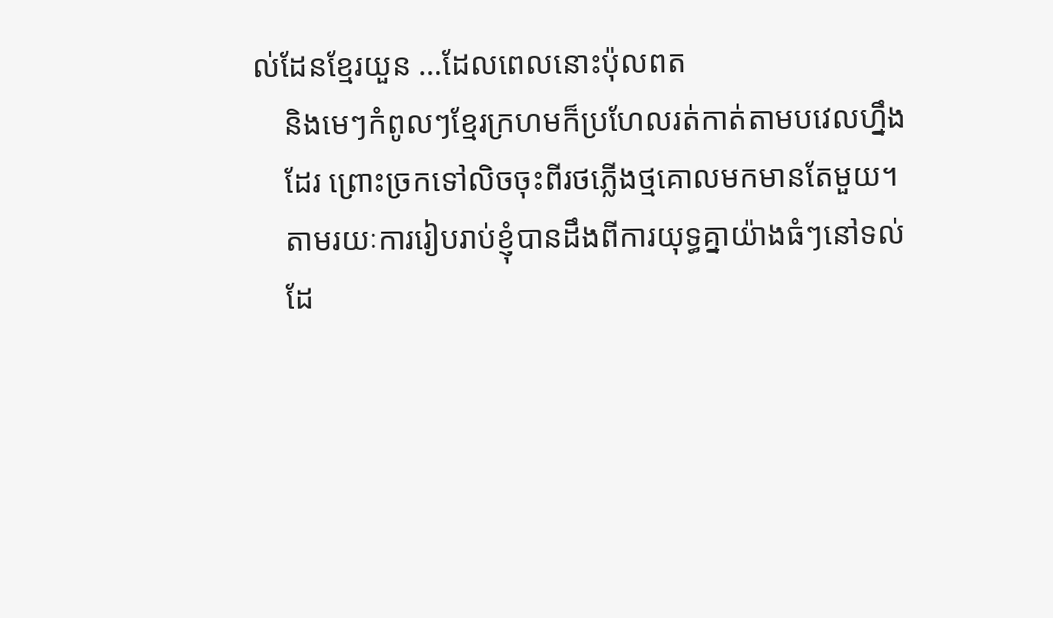ល់ដែនខ្មែរយួន …ដែលពេលនោះប៉ុលពត
    និងមេៗកំពូលៗខ្មែរក្រហមក៏ប្រហែលរត់កាត់តាមបវេលហ្នឹង
    ដែរ ព្រោះច្រកទៅលិចចុះពីរថភ្លើងថ្មគោលមកមានតែមួយ។
    តាមរយៈការរៀបរាប់ខ្ញុំបានដឹងពីការយុទ្ធគ្នាយ៉ាងធំៗនៅទល់
    ដែ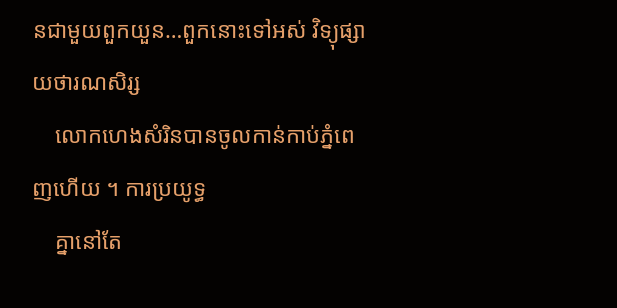នជាមួយពួកយួន…ពួកនោះទៅអស់ វិទ្យុផ្សាយថារណសិរ្ស
    លោកហេងសំរិនបានចូលកាន់កាប់ភ្នំពេញហើយ ។ ការប្រយូទ្ធ
    គ្នានៅតែ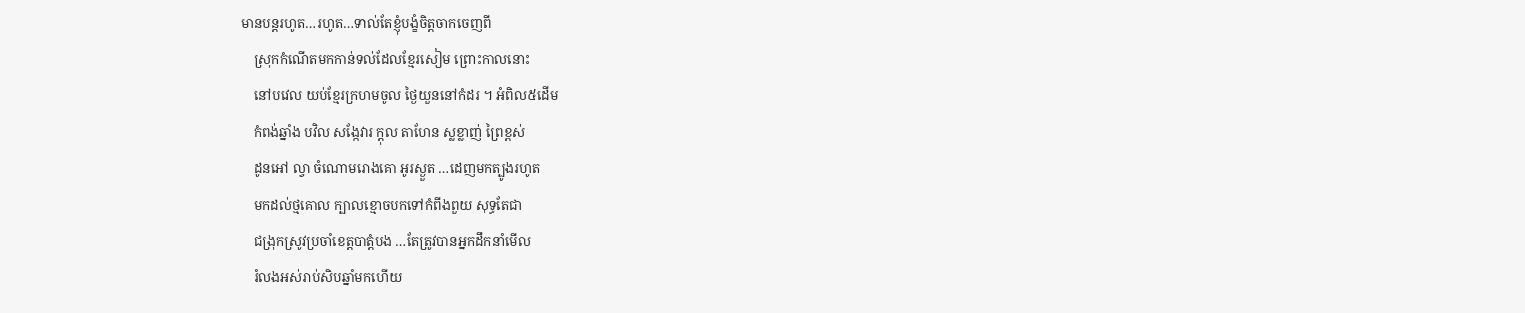មានបន្តរហូត…រហូត…ទាល់តែខ្ញុំបង្ខំចិត្តចាកចេញពី
    ស្រុកកំណើតមកកាន់ទល់ដែលខ្មែរសៀម ព្រោះកាលនោះ
    នៅបវេល យប់ខ្មែរក្រហមចូល ថ្ងៃយួននៅកំដរ ។ អំពិល៥ដើម
    កំពង់ឆ្នាំង បវិល សង្កែវារ ក្ដុល តាហែន ស្លខ្លាញ់ ព្រៃខ្ពស់
    ដូនអៅ ល្វា ចំណោមរោងគោ អូរស្ងួត …ដេញមកត្បូងរហូត
    មកដល់ថ្មគោល ក្បាលខ្មោចបកទៅកំពីងពួយ សុទ្ធតែជា
    ជង្រុកស្រូវប្រចាំខេត្តបាត្តំបង …តែត្រូវបានអ្នកដឹកនាំមើល
    រំលងអស់រាប់សិបឆ្នាំមកហើយ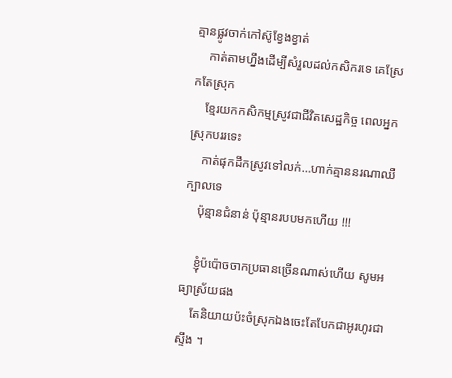គ្មានផ្លូវចាក់កៅស៊ូខ្វែងខ្វាត់
    កាត់តាមហ្នឹងដើម្បីសំរួលដល់កសិករទេ គេស្រែកតែស្រុក
    ខ្មែរយកកសិកម្មស្រូវជាជីវិតសេដ្ឋកិច្ច ពេលអ្នកស្រុកបររទេះ
    កាត់ផុកដឹកស្រូវទៅលក់…ហាក់គ្មាននរណាឈឺក្បាលទេ
    ប៉ុន្មានជំនាន់ ប៉ុន្មានរបបមកហើយ !!!

    ខ្ញុំប៉ប៉ោចចាកប្រធានច្រើនណាស់ហើយ សូមអធ្យាស្រ័យផង
    តែនិយាយប៉ះចំស្រុកឯងចេះតែបែកជាអូរហូរជាស្ទឹង ។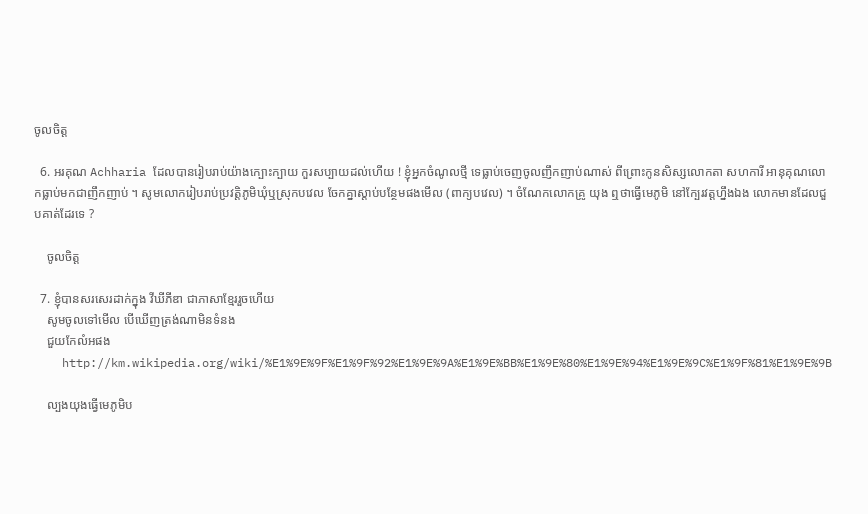ចូលចិត្ត

  6. អរគុណ Achharia ដែលបានរៀបរាប់យ៉ាងក្បោះក្បាយ កួរសប្បាយដល់ហើយ ! ខ្ញុំអ្នកចំណូលថ្មី ទេធ្លាប់ចេញចូលញឹកញាប់ណាស់ ពីព្រោះកូនសិស្សលោកតា សហការី អានុគុណលោកធ្លាប់មកជាញឹកញាប់ ។ សូមលោករៀបរាប់ប្រវត្តិភូមិឃុំឬស្រុកបវេល ចែកគ្នាស្តាប់បន្ថែមផងមើល (ពាក្យបវេល) ។ ចំណែកលោកគ្រូ យុង ឮថាធ្វើមេភូមិ នៅក្បែរវត្តហ្នឹងឯង លោកមានដែលជួបគាត់ដែរទេ ?

    ចូលចិត្ត

  7. ខ្ញុំបានសរសេរដាក់ក្នុង វីឃីភីឌា ជាភាសាខ្មែររួចហើយ
    សូមចូលទៅមើល បើឃើញត្រង់ណាមិនទំនង
    ជួយកែលំអផង
    http://km.wikipedia.org/wiki/%E1%9E%9F%E1%9F%92%E1%9E%9A%E1%9E%BB%E1%9E%80%E1%9E%94%E1%9E%9C%E1%9F%81%E1%9E%9B

    ល្បងយុងធ្វើមេភូមិប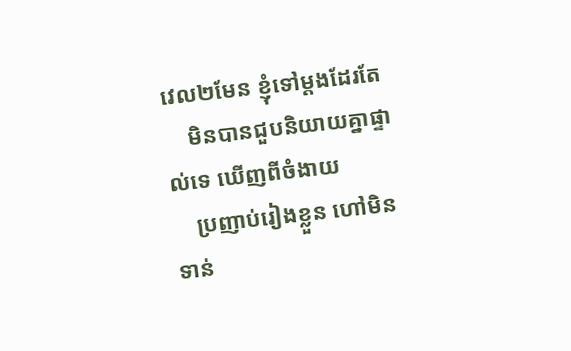វេល២មែន ខ្ញុំទៅម្ដងដែរតែ
    មិនបានជួបនិយាយគ្នាផ្ទាល់ទេ ឃើញពីចំងាយ
    ប្រញាប់រៀងខ្លួន ហៅមិនទាន់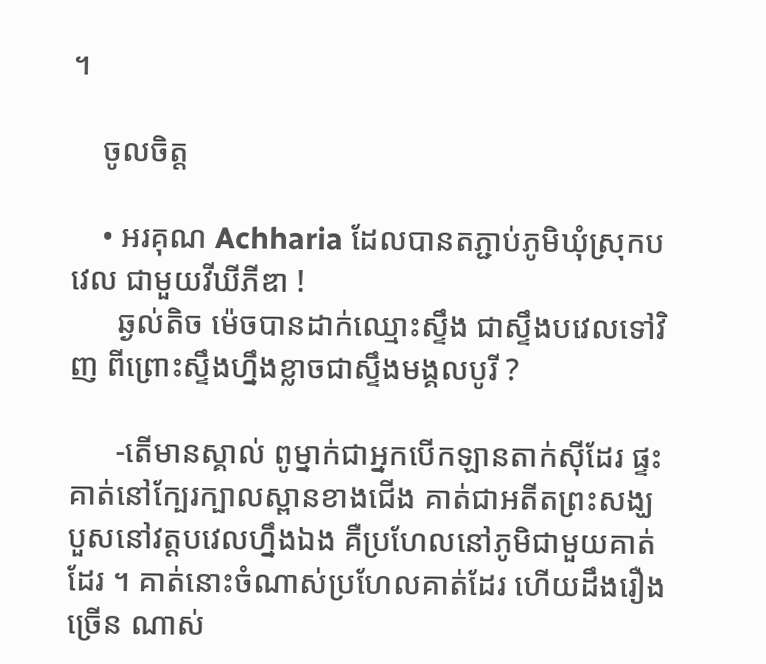។

    ចូលចិត្ត

    • អរគុណ Achharia ដែលបានតភ្ជាប់ភូមិឃុំស្រុកបវេល ជាមួយវីឃីភីឌា !
      ឆ្ងល់តិច ម៉េចបានដាក់ឈ្មោះស្ទឹង ជាស្ទឹងបវេលទៅវិញ ពីព្រោះស្ទឹងហ្នឹងខ្លាចជាស្ទឹងមង្គលបូរី ?

      -តើមានស្គាល់ ពូម្នាក់ជាអ្នកបើកឡានតាក់ស៊ីដែរ ផ្ទះគាត់នៅក្បែរក្បាលស្ពានខាងជើង គាត់ជាអតីតព្រះសង្ឃ បួសនៅវត្តបវេលហ្នឹងឯង គឺប្រហែលនៅភូមិជាមួយគាត់ដែរ ។ គាត់នោះចំណាស់ប្រហែលគាត់ដែរ ហើយដឹងរឿងច្រើន ណាស់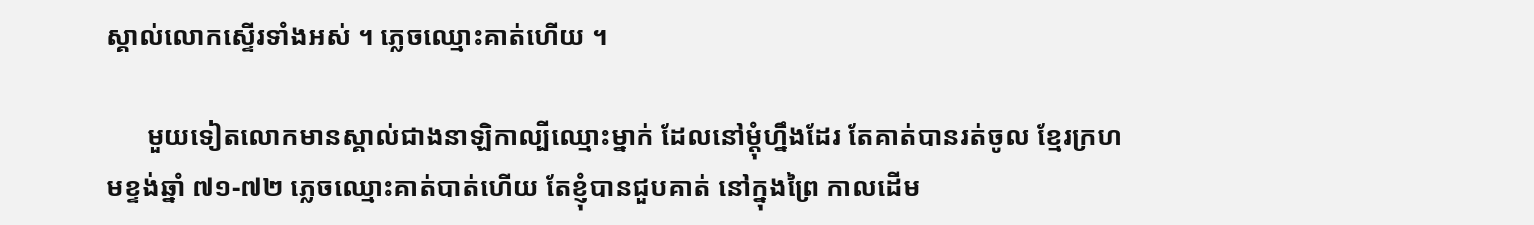ស្គាល់លោកស្ទើរទាំងអស់ ។ ភ្លេចឈ្មោះគាត់ហើយ ។

      មួយទៀតលោកមានស្គាល់ជាងនាឡិកាល្បីឈ្មោះម្នាក់ ដែលនៅម្តុំហ្នឹងដែរ តែគាត់បានរត់ចូល ខ្មែរក្រហមខ្ទង់ឆ្នាំ ៧១-៧២ ភ្លេចឈ្មោះគាត់បាត់ហើយ តែខ្ញុំបានជួបគាត់ នៅក្នុងព្រៃ កាលដើម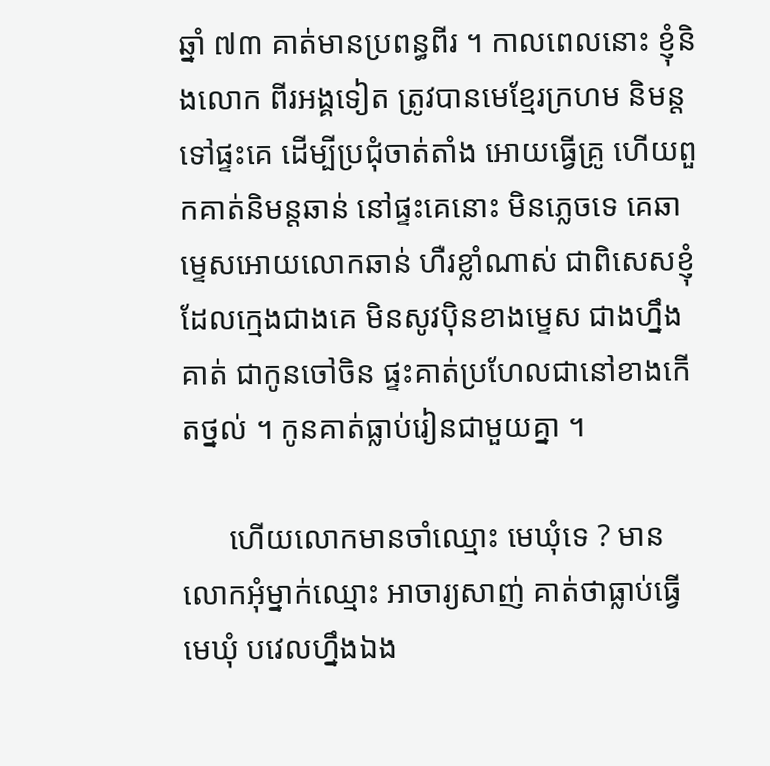ឆ្នាំ ៧៣ គាត់មានប្រពន្ធពីរ ។ កាលពេលនោះ ខ្ញុំនិងលោក ពីរអង្គទៀត ត្រូវបានមេខ្មែរក្រហម និមន្តទៅផ្ទះគេ ដើម្បីប្រជុំចាត់តាំង អោយធ្វើគ្រូ ហើយពួកគាត់និមន្តឆាន់ នៅផ្ទះគេនោះ មិនភ្លេចទេ គេឆាម្ទេសអោយលោកឆាន់ ហឺរខ្លាំណាស់ ជាពិសេសខ្ញុំដែលក្មេងជាងគេ មិនសូវប៉ិនខាងម្ទេស ជាងហ្នឹងគាត់ ជាកូនចៅចិន ផ្ទះគាត់ប្រហែលជានៅខាងកើតថ្នល់ ។ កូនគាត់ធ្លាប់រៀនជាមួយគ្នា ។

      ហើយលោកមានចាំឈ្មោះ មេឃុំទេ ? មានលោកអុំម្នាក់ឈ្មោះ អាចារ្យសាញ់ គាត់ថាធ្លាប់ធ្វើមេឃុំ បវេលហ្នឹងឯង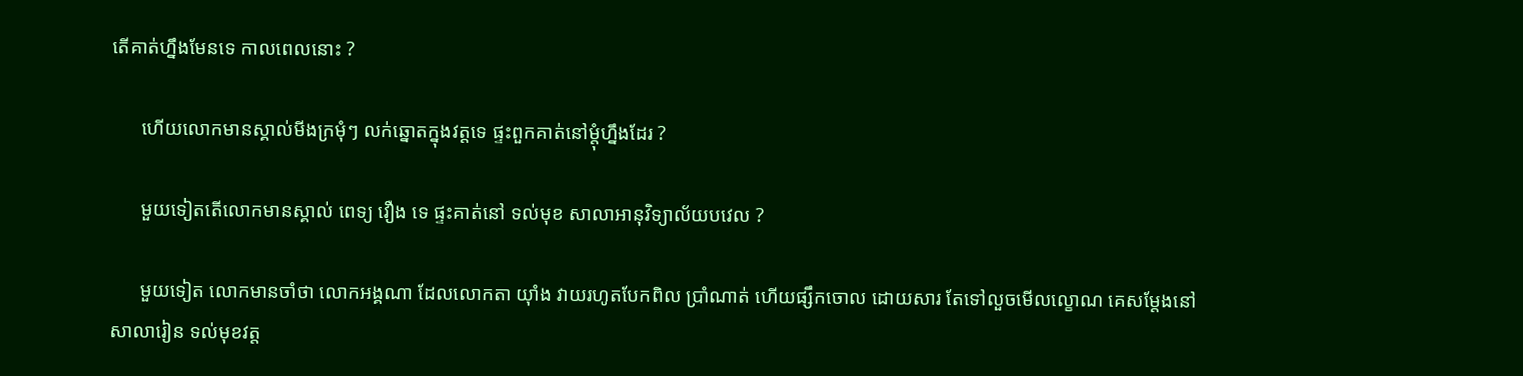តើគាត់ហ្នឹងមែនទេ កាលពេលនោះ ?

      ហើយលោកមានស្គាល់មីងក្រមុំៗ លក់ឆ្នោតក្នុងវត្តទេ ផ្ទះពួកគាត់នៅម្តុំហ្នឹងដែរ ?

      មួយទៀតតើលោកមានស្គាល់ ពេទ្យ វឿង ទេ ផ្ទះគាត់នៅ ទល់មុខ សាលាអានុវិទ្យាល័យបវេល ?

      មួយទៀត លោកមានចាំថា លោកអង្គណា ដែលលោកតា យ៉ាំង វាយរហូតបែកពិល ប្រាំណាត់ ហើយផ្សឹកចោល ដោយសារ តែទៅលួចមើលល្ខោណ គេសម្តែងនៅសាលារៀន ទល់មុខវត្ត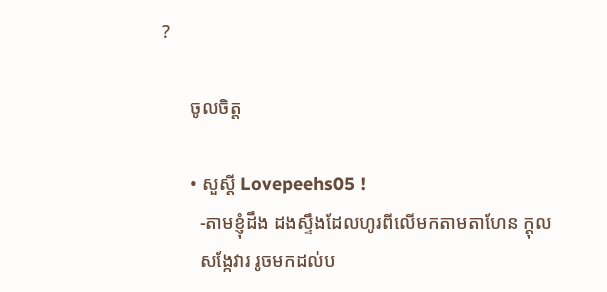?

      ចូលចិត្ត

      • សួស្ដី Lovepeehs05 !
        -តាមខ្ញុំដឹង ដងស្ទឹងដែលហូរពីលើមកតាមតាហែន ក្ដុល
        សង្កែវារ រូចមកដល់ប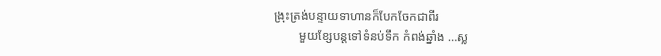ង្រុះត្រង់បន្ទាយទាហានក៏បែកចែកជាពីរ
        មួយខ្សែបន្តទៅទំនប់ទឹក កំពង់ឆ្នាំង …ស្ល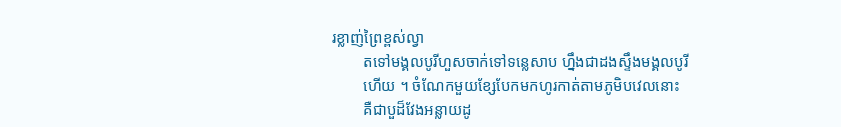រខ្លាញ់ព្រៃខ្ពស់ល្វា
        តទៅមង្គលបូរីហួសចាក់ទៅទន្លេសាប ហ្នឹងជាដងស្ទឹងមង្គលបូរី
        ហើយ ។ ចំណែកមួយខ្សែបែកមកហូរកាត់តាមភូមិបវេលនោះ
        គឺជាបួដ៏វែងអន្លាយដូ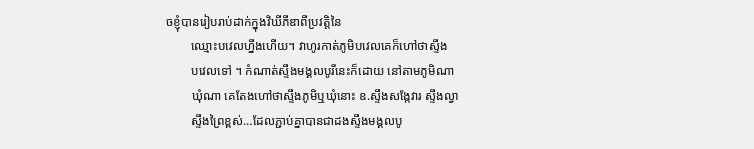ចខ្ញុំបានរៀបរាប់ដាក់ក្នុងវិឃីភីឌាពីប្រវត្តិនៃ
        ឈ្មោះបវេលហ្នឹងហើយ។ វាហូរកាត់ភូមិបវេលគេក៏ហៅថាស្ទឹង
        បវេលទៅ ។ កំណាត់ស្ទឹងមង្គលបូរីនេះក៏ដោយ នៅតាមភូមិណា
        ឃុំណា គេតែងហៅថាស្ទឹងភូមិឬឃុំនោះ ឧ.ស្ទឹងសង្កែវារ ស្ទឹងល្វា
        ស្ទឹងព្រៃខ្ពស់…ដែលភ្ជាប់គ្នាបានជាដងស្ទឹងមង្គលបូ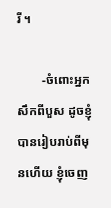រី ។

        -ចំពោះអ្នកសឹកពីបួស ដូចខ្ញុំបានរៀបរាប់ពីមុនហើយ ខ្ញុំចេញ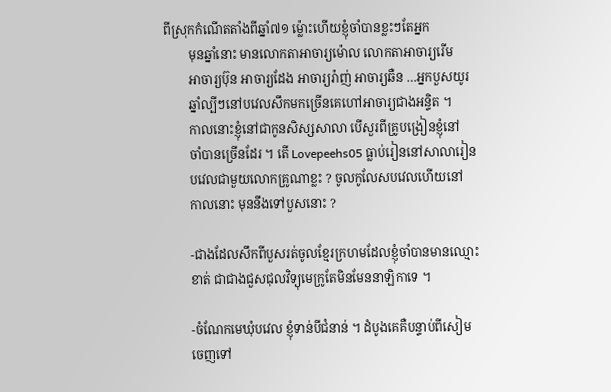ពីស្រុកកំណើតតាំងពីឆ្នាំ៧១ ម្ល៉ោះហើយខ្ញុំចាំបានខ្លះៗតែអ្នក
        មុនឆ្នាំនោះ មានលោកតាអាចារ្យម៉ោល លោកតាអាចារ្យរើម
        អាចារ្យប៊ុន អាចារ្យដែង អាចារ្យរ៉ាញ់ អាចារ្យឆឺន …អ្នកបួសយូរ
        ឆ្នាំល្បីៗនៅបវេលសឹកមកច្រើនគេហៅអាចារ្យជាងអន្ទិត ។
        កាលនោះខ្ញុំនៅជាកូនសិស្សសាលា បើសួរពីគ្រូបង្រៀនខ្ញុំនៅ
        ចាំបានច្រើនដែរ ។ តើ Lovepeehs05 ធ្លាប់រៀននៅសាលារៀន
        បវេលជាមួយលោកគ្រូណាខ្លះ ? ចូលកូលែសបវេលហើយនៅ
        កាលនោះ មុននឹងទៅបួសនោះ ?

        -ជាងដែលសឹកពីបួសរត់ចូលខ្មែរក្រហមដែលខ្ញុំចាំបានមានឈ្មោះ
        ខាត់ ជាជាងជួសជុលវិទ្យុមេក្រូតែមិនមែននាឡិកាទេ ។

        -ចំណែកមេឃុំបវេល ខ្ញុំទាន់បីជំនាន់ ។ ដំបូងគេគឺបន្ទាប់ពីសៀម
        ចេញទៅ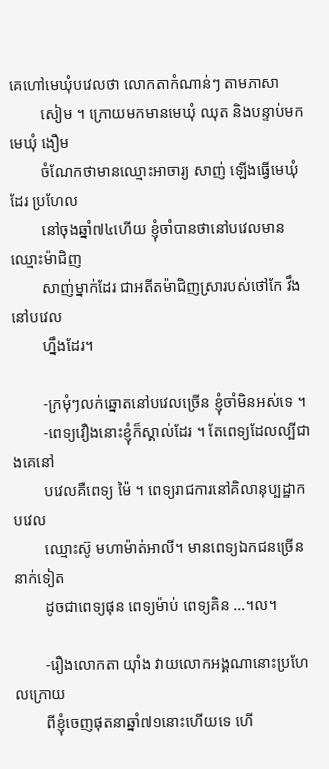គេហៅមេឃុំបវេលថា លោកតាកំណាន់ៗ តាមភាសា
        សៀម ។ ក្រោយមកមានមេឃុំ ឈុត និងបន្ទាប់មកមេឃុំ ងឿម
        ចំណែកថាមានឈ្មោះអាចារ្យ សាញ់ ឡើងធ្វើមេឃុំដែរ ប្រហែល
        នៅចុងឆ្នាំ៧៤ហើយ ខ្ញុំចាំបានថានៅបវេលមានឈ្មោះម៉ាជិញ
        សាញ់ម្នាក់ដែរ ជាអតីតម៉ាជិញស្រារបស់ថៅកែ វឹង នៅបវេល
        ហ្នឹងដែរ។

        -ក្រមុំៗលក់ឆ្នោតនៅបវេលច្រើន ខ្ញុំចាំមិនអស់ទេ ។
        -ពេទ្យវឿងនោះខ្ញុំក៏ស្គាល់ដែរ ។ តែពេទ្យដែលល្បីជាងគេនៅ
        បវេលគឺពេទ្យ ម៉ៃ ។ ពេទ្យរាជការនៅគិលានុប្បដ្ឋាកបវេល
        ឈ្មោះស៊ូ មហាម៉ាត់អាលី។ មានពេទ្យឯកជនច្រើននាក់ទៀត
        ដូចជាពេទ្យផុន ពេទ្យម៉ាប់ ពេទ្យគិន …។ល។

        -រឿងលោកតា យ៉ាំង វាយលោកអង្គណានោះប្រហែលក្រោយ
        ពីខ្ញុំចេញផុតនាឆ្នាំ៧១នោះហើយទេ ហើ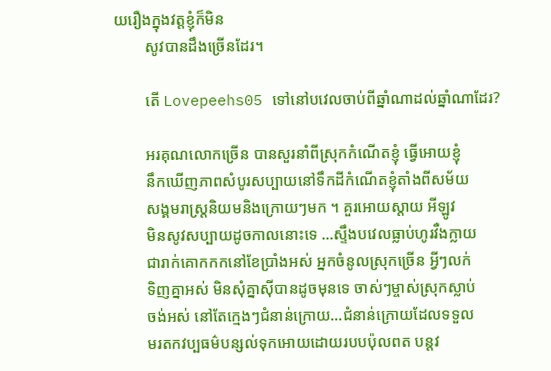យរឿងក្នុងវត្តខ្ញុំក៏មិន
        សូវបានដឹងច្រើនដែរ។

        តើ Lovepeehs05 ទៅនៅបវេលចាប់ពីឆ្នាំណាដល់ឆ្នាំណាដែរ?

        អរគុណលោកច្រើន បានសួរនាំពីស្រុកកំណើតខ្ញុំ ធ្វើអោយខ្ញុំ
        នឹកឃើញភាពសំបូរសប្បាយនៅទឹកដីកំណើតខ្ញុំតាំងពីសម័យ
        សង្គមរាស្ត្រនិយមនិងក្រោយៗមក ។ គួរអោយស្ដាយ អីឡូវ
        មិនសូវសប្បាយដូចកាលនោះទេ …ស្ទឹងបវេលធ្លាប់ហូរវឺងក្លាយ
        ជារាក់គោកកកនៅខែប្រាំងអស់ អ្នកចំនូលស្រុកច្រើន អ្វីៗលក់
        ទិញគ្នាអស់ មិនសុំគ្នាស៊ីបានដូចមុនទេ ចាស់ៗម្ចាស់ស្រុកស្លាប់
        ចង់អស់ នៅតែក្មេងៗជំនាន់ក្រោយ…ជំនាន់ក្រោយដែលទទួល
        មរតកវប្បធម៌បន្សល់ទុកអោយដោយរបបប៉ុលពត បន្តវ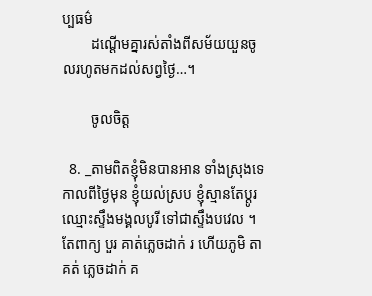ប្បធម៌
        ដណ្ដើមគ្នារស់តាំងពីសម័យយួនចូលរហូតមកដល់សព្វថ្ងៃ…។

        ចូលចិត្ត

  8. _តាមពិតខ្ញុំមិនបានអាន ទាំងស្រុងទេ កាលពីថ្ងៃមុន ខ្ញុំយល់ស្រប ខ្ញុំស្មានតែប្តូរឈ្មោះស្ទឹងមង្គលបូរី ទៅជាស្ទឹងបវេល ។ តែពាក្យ បួរ គាត់ភ្លេចដាក់ រ ហើយភូមិ តាគត់ ភ្លេចដាក់ គ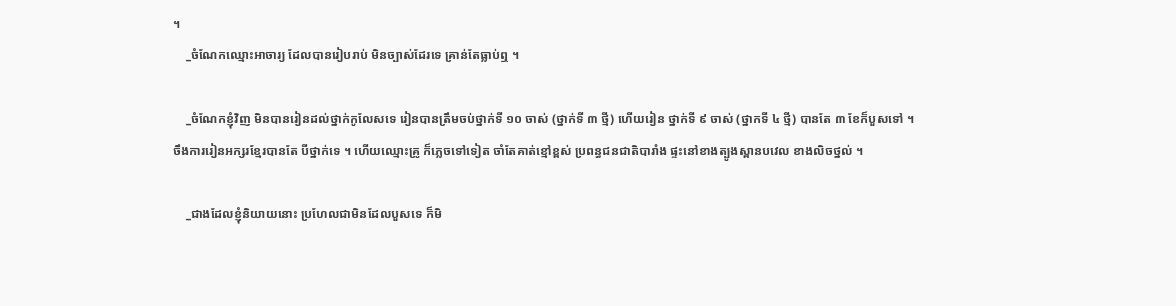។
    _ចំណែកឈ្មោះអាចារ្យ ដែលបានរៀបរាប់ មិនច្បាស់ដែរទេ គ្រាន់តែធ្លាប់ឮ ។

    _ចំណែកខ្ញុំវិញ មិនបានរៀនដល់ថ្នាក់កូលែសទេ រៀនបានត្រឹមចប់ថ្នាក់ទី ១០ ចាស់ (ថ្នាក់ទី ៣ ថ្មី) ហើយរៀន ថ្នាក់ទី ៩ ចាស់ (ថ្នាកទី ៤ ថ្មី) បានតែ ៣ ខែក៏បួសទៅ ។ ចឹងការរៀនអក្សរខ្មែរបានតែ បីថ្នាក់ទេ ។ ហើយឈ្មោះគ្រូ ក៏ភ្លេចទៅទៀត ចាំតែគាត់ខ្មៅខ្ពស់ ប្រពន្ធជនជាតិបារាំង ផ្ទះនៅខាងត្បូងស្ពានបវេល ខាងលិចថ្នល់ ។

    _ជាងដែលខ្ញុំនិយាយនោះ ប្រហែលជាមិនដែលបួសទេ ក៏មិ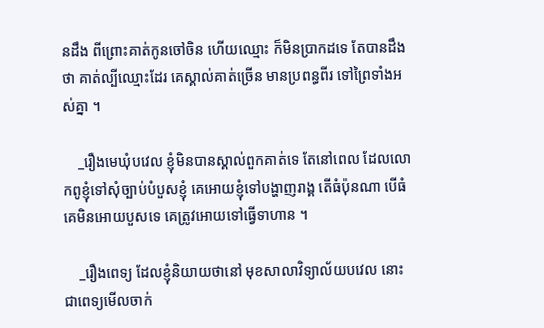នដឹង ពីព្រោះគាត់កូនចៅចិន ហើយឈ្មោះ ក៏មិនប្រាកដទេ តែបានដឹងថា គាត់ល្បីឈ្មោះដែរ គេស្គាល់គាត់ច្រើន មានប្រពន្ធពីរ ទៅព្រៃទាំងអស់គ្នា ។

    _រឿងមេឃុំបវេល ខ្ញុំមិនបានស្គាល់ពួកគាត់ទេ តែនៅពេល ដែលលោកពូខ្ញុំទៅសុំច្បាប់បំបួសខ្ញុំ គេអោយខ្ញុំទៅបង្ហាញរាង្គ តើធំប៉ុនណា បើធំគេមិនអោយបួសទេ គេត្រូវអោយទៅធ្វើទាហាន ។

    _រឿងពេទ្យ ដែលខ្ញុំនិយាយថានៅ មុខសាលាវិទ្យាល័យបវេល នោះ ជាពេទ្យមើលចាក់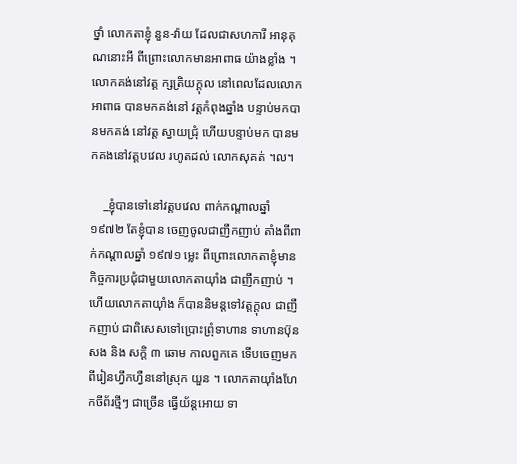ថ្នាំ លោកតាខ្ញុំ នួន-វ៉ាយ ដែលជាសហការី អានុគុណនោះអី ពីព្រោះលោកមានអាពាធ យ៉ាងខ្លាំង ។ លោកគង់នៅវត្ត ក្សត្រិយក្តុល នៅពេលដែលលោកអាពាធ បានមកគង់នៅ វត្តកំពុងឆ្នាំង បន្ទាប់មកបានមកគង់ នៅវត្ត ស្វាយជ្រុំ ហើយបន្ទាប់មក បានមកគងនៅវត្តបវេល រហូតដល់ លោកសុគត់ ។ល។

    _ខ្ញុំបានទៅនៅវត្តបវេល ពាក់កណ្តាលឆ្នាំ ១៩៧២ តែខ្ញុំបាន ចេញចូលជាញឹកញាប់ តាំងពីពាក់កណ្តាលឆ្នាំ ១៩៧១ ម្លេះ ពីព្រោះលោកតាខ្ញុំមានកិច្ចការប្រជុំជាមួយលោកតាយ៉ាំង ជាញឹកញាប់ ។ ហើយលោកតាយ៉ាំង ក៏បាននិមន្តទៅវត្តក្តុល ជាញឹកញាប់ ជាពិសេសទៅប្រោះព្រុំទាហាន ទាហានប៊ុនសង និង សក្តិ ៣ ឆោម កាលពួកគេ ទើបចេញមកពីរៀនហ្វឹកហ្វឺននៅស្រុក យួន ។ លោកតាយ៉ាំងហែកចីព័រថ្មីៗ ជាច្រើន ធ្វើយ័ន្តអោយ ទា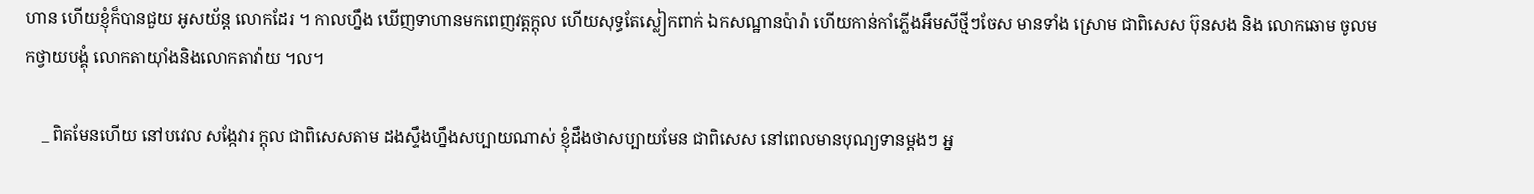ហាន ហើយខ្ញុំក៏បានជួយ អូសយ័ន្ត លោកដែរ ។ កាលហ្នឹង ឃើញទាហានមកពេញវត្តក្តុល ហើយសុទ្ធតែស្លៀកពាក់ ឯកសណ្ឋានប៉ារ៉ា ហើយកាន់កាំភ្លើងអឹមសីថ្មីៗចែស មានទាំង ស្រោម ជាពិសេស ប៊ុនសង និង លោកឆោម ចូលមកថ្វាយបង្គុំ លោកតាយ៉ាំងនិងលោកតាវ៉ាយ ។ល។

    _ ពិតមែនហើយ នៅបវេល សង្កែវារ ក្តុល ជាពិសេសតាម ដងស្ទឹងហ្នឹងសប្បាយណាស់ ខ្ញុំដឹងថាសប្បាយមែន ជាពិសេស នៅពេលមានបុណ្យទានម្តងៗ អ្ន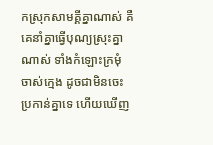កស្រុកសាមគ្គីគ្នាណាស់ គឺគេនាំគ្នាធ្វើបុណ្យស្រុះគ្នាណាស់ ទាំងកំឡោះក្រមុំ ចាស់ក្មេង ដូចជាមិនចេះប្រកាន់គ្នាទេ ហើយឃើញ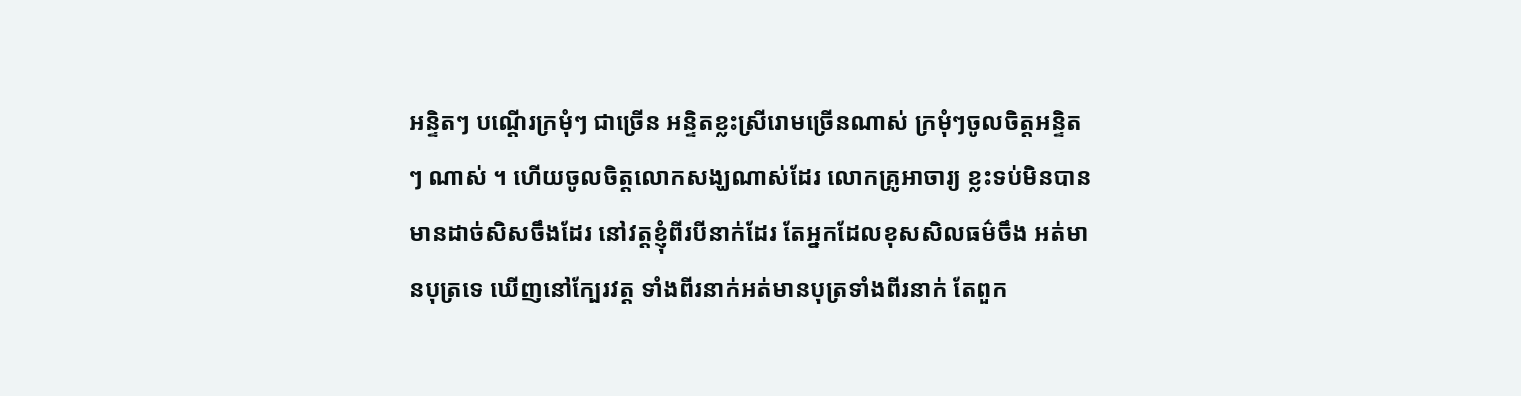អន្ទិតៗ បណ្តើរក្រមុំៗ ជាច្រើន អន្ទិតខ្លះស្រីរោមច្រើនណាស់ ក្រមុំៗចូលចិត្តអន្ទិតៗ ណាស់ ។ ហើយចូលចិត្តលោកសង្ឃណាស់ដែរ លោកគ្រូអាចារ្យ ខ្លះទប់មិនបានមានដាច់សិសចឹងដែរ នៅវត្តខ្ញុំពីរបីនាក់ដែរ តែអ្នកដែលខុសសិលធម៌ចឹង អត់មានបុត្រទេ ឃើញនៅក្បែរវត្ត ទាំងពីរនាក់អត់មានបុត្រទាំងពីរនាក់ តែពួក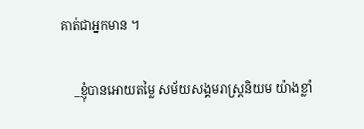គាត់ជាអ្នកមាន ។

    _ខ្ញុំបានអោយតម្លៃ សម័យសង្គមរាស្ត្រនិយម យ៉ាងខ្លាំ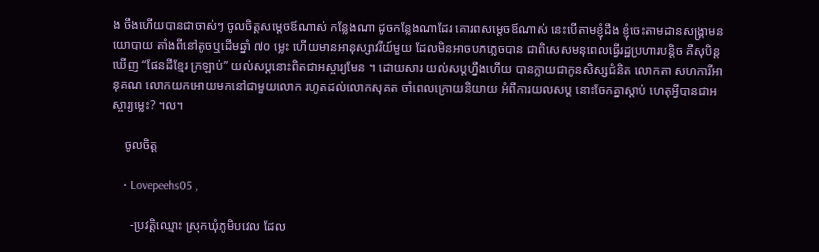ង ចឹងហើយបានជាចាស់ៗ ចូលចិត្តសម្តេចឪណាស់ កន្លែងណា ដូចកន្លែងណាដែរ គោរពសម្តេចឪណាស់ នេះបើតាមខ្ញុំដឹង ខ្ញុំចេះតាមដានសង្គ្រាមនយោបាយ តាំងពីនៅតូចឬដើមឆ្នាំ ៧០ ម្លេះ ហើយមានអានុស្សាវរីយ៍មួយ ដែលមិនអាចបភភ្លេចបាន ជាពិសេសមនុពេលធ្វើរដ្ឋប្រហារបន្តិច គឺសុបិន្តឃើញ “ផែនដីខ្មែរ ក្រឡាប់” យល់សប្តនោះពិតជាអស្ចារ្យមែន ។ ដោយសារ យល់សប្តហ្នឹងហើយ បានក្លាយជាកូនសិស្សជំនិត លោកតា សហការីអានុគណ លោកយកអោយមកនៅជាមួយលោក រហូតដល់លោកសុគត ចាំពេលក្រោយនិយាយ អំពីការយលសប្ត នោះចែកគ្នាស្តាប់ ហេតុអ្វីបានជាអស្ចារ្យម្លេះ? ។ល។

    ចូលចិត្ត

    • Lovepeehs05 ,

      -ប្រវត្តិឈ្មោះ ស្រុកឃុំភូមិបវេល ដែល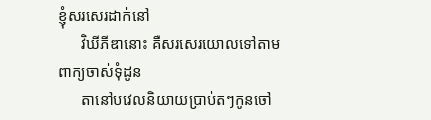ខ្ញុំសរសេរដាក់នៅ
      វិឃីភីឌានោះ គឺសរសេរយោលទៅតាមពាក្យចាស់ទុំដូន
      តានៅបវេលនិយាយប្រាប់តៗកូនចៅ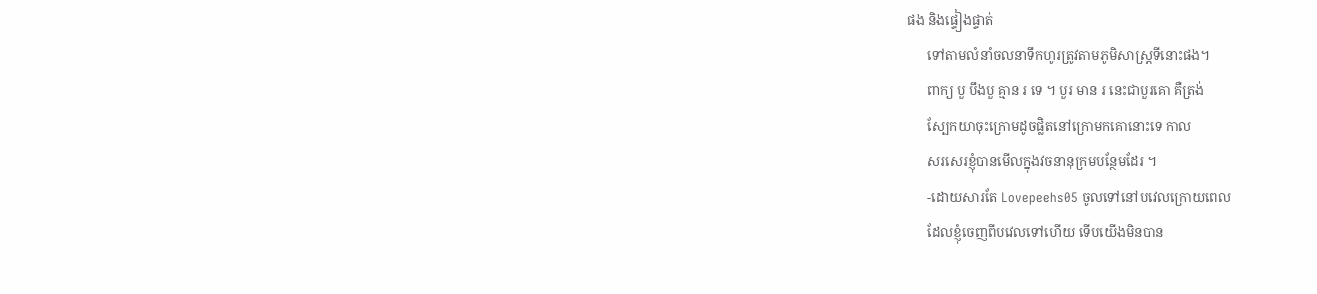ផង និងផ្ទៀងផ្ទាត់
      ទៅតាមលំនាំចលនាទឹកហូរត្រូវតាមភូមិសាស្ត្រទីនោះផង។
      ពាក្យ បួ បឹងបួ គ្មាន រ ទេ ។ បួរ មាន រ នេះជាបួរគោ គឺត្រង់
      ស្បែកយាចុះក្រោមដូចផ្លិតនៅក្រោមកគោនោះទេ កាល
      សរសេរខ្ញុំបានមើលក្នុងវចនានុក្រមបន្ថែមដែរ ។
      -ដោយសារតែ Lovepeehs05 ចូលទៅនៅបវេលក្រោយពេល
      ដែលខ្ញុំចេញពីបវេលទៅហើយ ទើបយើងមិនបាន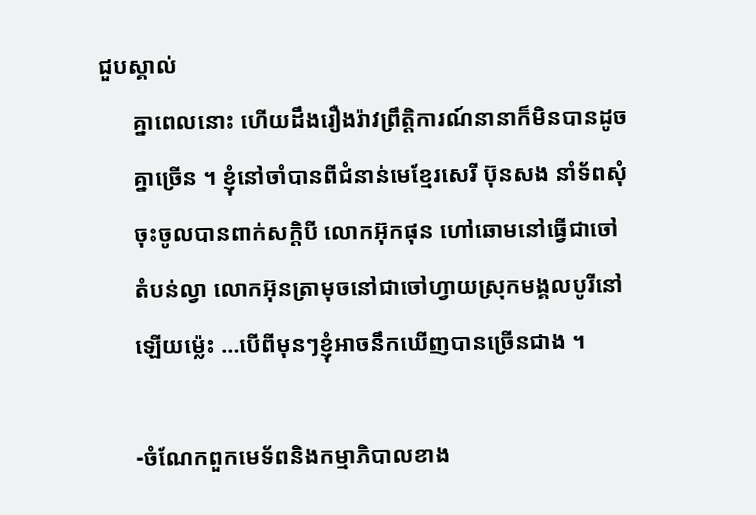ជួបស្គាល់
      គ្នាពេលនោះ ហើយដឹងរឿងរ៉ាវព្រឹត្តិការណ៍នានាក៏មិនបានដូច
      គ្នាច្រើន ។ ខ្ញុំនៅចាំបានពីជំនាន់មេខ្មែរសេរី ប៊ុនសង នាំទ័ពសុំ
      ចុះចូលបានពាក់សក្ដិបី លោកអ៊ុកផុន ហៅឆោមនៅធ្វើជាចៅ
      តំបន់ល្វា លោកអ៊ុនត្រាមុចនៅជាចៅហ្វាយស្រុកមង្គលបូរីនៅ
      ឡើយម្ល៉េះ …បើពីមុនៗខ្ញុំអាចនឹកឃើញបានច្រើនជាង ។

      -ចំណែកពួកមេទ័ពនិងកម្មាភិបាលខាង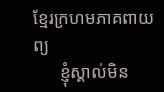ខ្មែរក្រហមភាគពាយព្យ
      ខ្ញុំស្គាល់មិន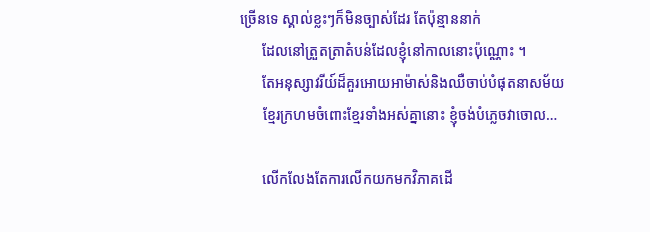ច្រើនទេ ស្គាល់ខ្លះៗក៏មិនច្បាស់ដែរ តែប៉ុន្មាននាក់
      ដែលនៅត្រួតត្រាតំបន់ដែលខ្ញុំនៅកាលនោះប៉ុណ្ណោះ ។
      តែអនុស្សាវរីយ៍ដ៏គួរអោយអាម៉ាស់និងឈឺចាប់បំផុតនាសម័យ
      ខ្មែរក្រហមចំពោះខ្មែរទាំងអស់គ្នានោះ ខ្ញុំចង់បំភ្លេចវាចោល…

      លើកលែងតែការលើកយកមកវិភាគដើ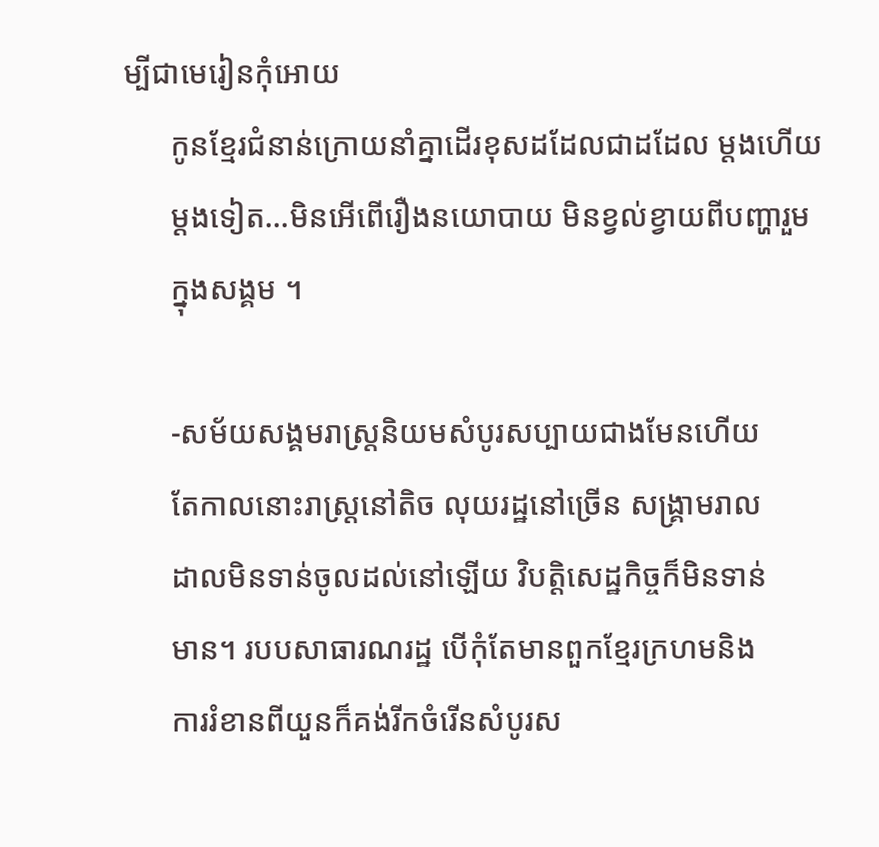ម្បីជាមេរៀនកុំអោយ
      កូនខ្មែរជំនាន់ក្រោយនាំគ្នាដើរខុសដដែលជាដដែល ម្ដងហើយ
      ម្ដងទៀត…មិនអើពើរឿងនយោបាយ មិនខ្វល់ខ្វាយពីបញ្ហារួម
      ក្នុងសង្គម ។

      -សម័យសង្គមរាស្ត្រនិយមសំបូរសប្បាយជាងមែនហើយ
      តែកាលនោះរាស្ត្រនៅតិច លុយរដ្ឋនៅច្រើន សង្គ្រាមរាល
      ដាលមិនទាន់ចូលដល់នៅឡើយ វិបត្តិសេដ្ឋកិច្ចក៏មិនទាន់
      មាន។ របបសាធារណរដ្ឋ បើកុំតែមានពួកខ្មែរក្រហមនិង
      ការរំខានពីយួនក៏គង់រីកចំរើនសំបូរស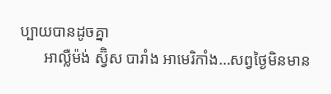ប្បាយបានដូចគ្នា
      អាល្លឺម៉ង់ ស្វ៊ិស បារាំង អាមេរិកាំង…សព្វថ្ងៃមិនមាន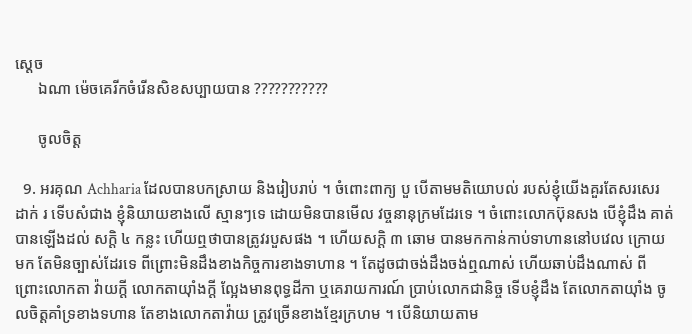ស្ដេច
      ឯណា ម៉េចគេរីកចំរើនសិខសប្បាយបាន ???????????

      ចូលចិត្ត

  9. អរគុណ Achharia ដែលបានបកស្រាយ និងរៀបរាប់ ។ ចំពោះពាក្យ បួ បើតាមមតិយោបល់ របស់ខ្ញុំយើងគួរតែសរសេរដាក់ រ ទើបសំជាង ខ្ញុំនិយាយខាងលើ ស្មានៗទេ ដោយមិនបានមើល វច្ចនានុក្រមដែរទេ ។ ចំពោះលោកប៊ុនសង បើខ្ញុំដឹង គាត់បានឡើងដល់ សក្តិ ៤ កន្លះ ហើយឮថាបានត្រូវរបួសផង ។ ហើយសក្តិ ៣ ឆោម បានមកកាន់កាប់ទាហាននៅបវេល ក្រោយមក តែមិនច្បាស់ដែរទេ ពីព្រោះមិនដឹងខាងកិច្ចការខាងទាហាន ។ តែដូចជាចង់ដឹងចង់ឮណាស់ ហើយឆាប់ដឹងណាស់ ពីព្រោះលោកតា វ៉ាយក្តី លោកតាយ៉ាំងក្តី ល្អែងមានពុទ្ធដីកា ឬគេរាយការណ៍ ប្រាប់លោកជានិច្ច ទើបខ្ញុំដឹង តែលោកតាយ៉ាំង ចូលចិត្តគាំទ្រខាងទហាន តែខាងលោកតាវ៉ាយ ត្រូវច្រើនខាងខ្មែរក្រហម ។ បើនិយាយតាម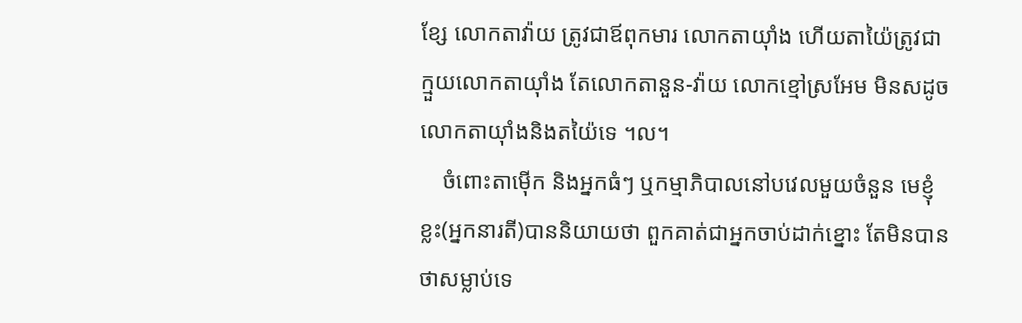ខ្សែ លោកតាវ៉ាយ ត្រូវជាឪពុកមារ លោកតាយ៉ាំង ហើយតាយ៉ៃត្រូវជាក្មួយលោកតាយ៉ាំង តែលោកតានួន-វ៉ាយ លោកខ្មៅស្រអែម មិនសដូចលោកតាយ៉ាំងនិងតយ៉ៃទេ ។ល។
    ចំពោះតាម៉ើក និងអ្នកធំៗ ឬកម្មាភិបាលនៅបវេលមួយចំនួន មេខ្ញុំខ្លះ(អ្នកនារតី)បាននិយាយថា ពួកគាត់ជាអ្នកចាប់ដាក់ខ្នោះ តែមិនបានថាសម្លាប់ទេ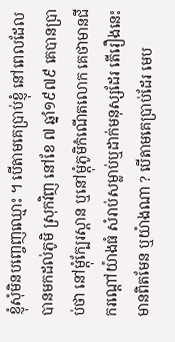ខ្ញុំសុំមិនបញ្ចេញឈ្មោះ ។ បើតាមគេប្រាប់ខ្ញុំ នៅពេលដែលបានមកដល់ភូមិ ស្រុកវិញ នៅខែ ៧ ឆ្នាំ១៩៧៩ គេបានប្រាប់ថា នៅម្តុំក្បែរស្ពាន ឬនៅម្តុំភូមិកំណើតលោក គេថាមានជីករណ្តៅយ៉ាងធំ សំរាប់សម្លាប់ឬដាក់មនុស្សដែរ តើរឿងនេះមានពិតមែន ឬយ៉ាងណា ? បើតាមគេប្រាប់ដែរ មេប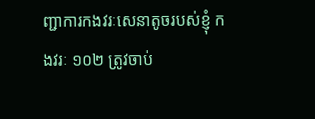ញ្ជាការកងវរៈសេនាតូចរបស់ខ្ញុំ កងវរៈ ១០២ ត្រូវចាប់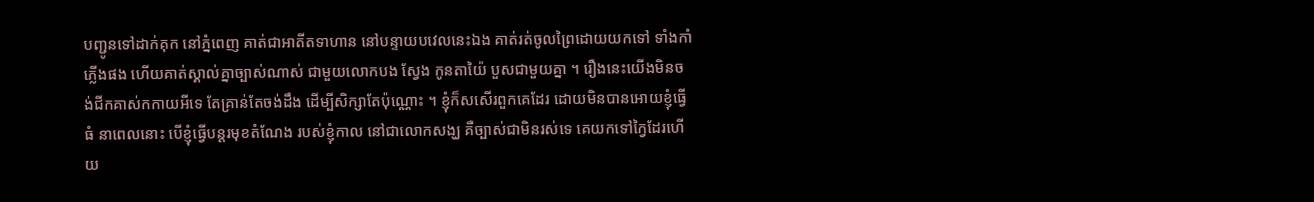បញ្ជូនទៅដាក់គុក នៅភ្នំពេញ គាត់ជាអាតីតទាហាន នៅបន្ទាយបវេលនេះឯង គាត់រត់ចូលព្រៃដោយយកទៅ ទាំងកាំភ្លើងផង ហើយគាត់ស្គាល់គ្នាច្បាស់ណាស់ ជាមួយលោកបង ស្វែង កូនតាយ៉ៃ បួសជាមួយគ្នា ។ រឿងនេះយើងមិនចង់ជីកគាស់កកាយអីទេ តែគ្រាន់តែចង់ដឹង ដើម្បីសិក្សាតែប៉ុណ្ណោះ ។ ខ្ញុំក៏សសើរពួកគេដែរ ដោយមិនបានអោយខ្ញុំធ្វើធំ នាពេលនោះ បើខ្ញុំធ្វើបន្តរមុខតំណែង របស់ខ្ញុំកាល នៅជាលោកសង្ឃ គឺច្បាស់ជាមិនរស់ទេ គេយកទៅក្វៃដែរហើយ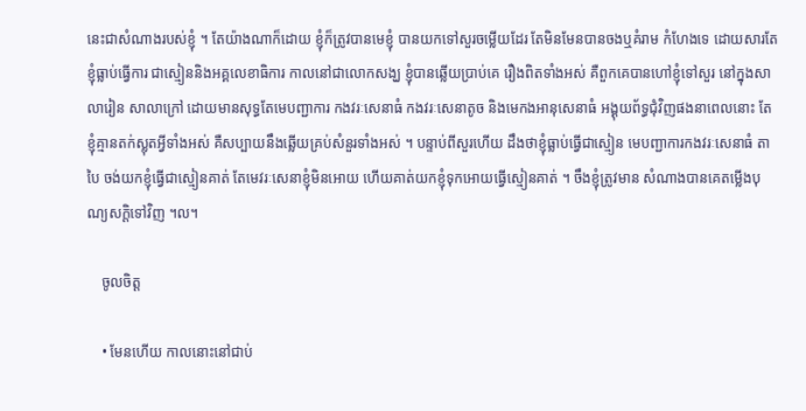នេះជាសំណាងរបស់ខ្ញុំ ។ តែយ៉ាងណាក៏ដោយ ខ្ញុំក៏ត្រូវបានមេខ្ញុំ បានយកទៅសួរចម្លើយដែរ តែមិនមែនបានចងឬគំរាម កំហែងទេ ដោយសារតែខ្ញុំធ្លាប់ធ្វើការ ជាស្មៀននិងអគ្គលេខាធិការ កាលនៅជាលោកសង្ឃ ខ្ញុំបានឆ្លើយប្រាប់គេ រឿងពិតទាំងអស់ គឺពួកគេបានហៅខ្ញុំទៅសួរ នៅក្នុងសាលារៀន សាលាក្រៅ ដោយមានសុទ្ធតែមេបញ្ជាការ កងវរៈសេនាធំ កងវរៈសេនាតូច និងមេកងអានុសេនាធំ អង្គុយព័ទ្ធជុំវិញផងនាពេលនោះ តែខ្ញុំគ្មានតក់ស្លុតអ្វីទាំងអស់ គឺសប្បាយនឹងឆ្លើយគ្រប់សំនួរទាំងអស់ ។ បន្ទាប់ពីសួរហើយ ដឹងថាខ្ញុំធ្លាប់ធ្វើជាស្មៀន មេបញ្ជាការកងវរៈសេនាធំ តាបៃ ចង់យកខ្ញុំធ្វើជាស្មៀនគាត់ តែមេវរៈសេនាខ្ញុំមិនអោយ ហើយគាត់យកខ្ញុំទុកអោយធ្វើស្មៀនគាត់ ។ ចឹងខ្ញុំត្រូវមាន សំណាងបានគេតម្លើងបុណ្យសក្តិទៅវិញ ។ល។

    ចូលចិត្ត

    • មែនហើយ កាលនោះនៅជាប់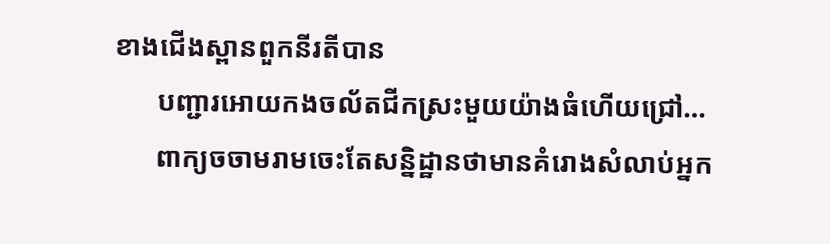ខាងជើងស្ពានពួកនីរតីបាន
      បញ្ជារអោយកងចល័តជីកស្រះមួយយ៉ាងធំហើយជ្រៅ…
      ពាក្យចចាមរាមចេះតែសន្និដ្ឋានថាមានគំរោងសំលាប់អ្នក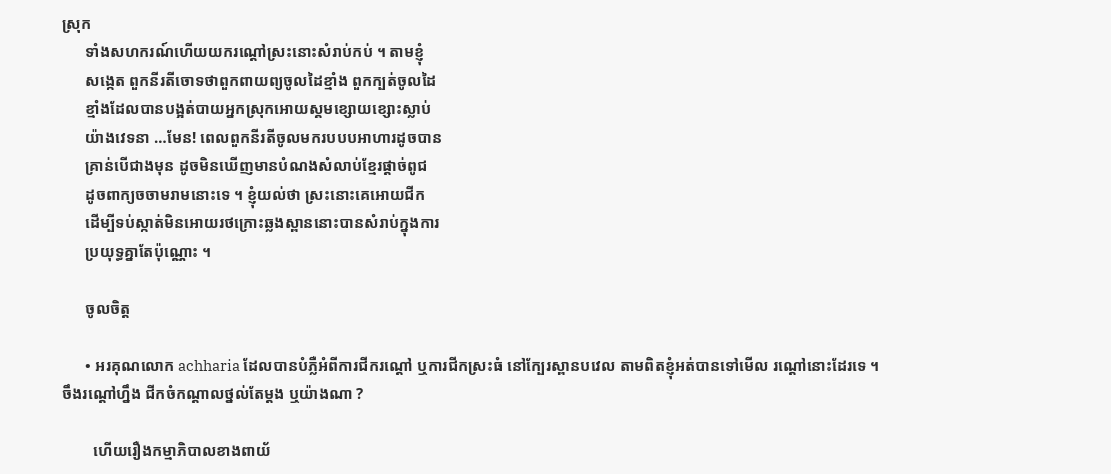ស្រុក
      ទាំងសហករណ៍ហើយយករណ្ដៅស្រះនោះសំរាប់កប់ ។ តាមខ្ញុំ
      សង្កេត ពួកនីរតីចោទថាពួកពាយព្យចូលដៃខ្មាំង ពួកក្បត់ចូលដៃ
      ខ្មាំងដែលបានបង្អត់បាយអ្នកស្រុកអោយស្គមខ្សោយខ្សោះស្លាប់
      យ៉ាងវេទនា …មែន! ពេលពួកនីរតីចូលមករបបបអាហារដូចបាន
      គ្រាន់បើជាងមុន ដូចមិនឃើញមានបំណងសំលាប់ខ្មែរផ្ដាច់ពូជ
      ដូចពាក្យចចាមរាមនោះទេ ។ ខ្ញុំយល់ថា ស្រះនោះគេអោយជីក
      ដើម្បីទប់ស្កាត់មិនអោយរថក្រោះឆ្លងស្ពាននោះបានសំរាប់ក្នុងការ
      ប្រយុទ្ធគ្នាតែប៉ុណ្ណោះ ។

      ចូលចិត្ត

      • អរគុណលោក achharia ដែលបានបំភ្លឺអំពីការជីករណ្តៅ ឬការជីកស្រះធំ នៅក្បែរស្ពានបវេល តាមពិតខ្ញុំអត់បានទៅមើល រណ្តៅនោះដែរទេ ។ ចឹងរណ្តៅហ្នឹង ជីកចំកណ្តាលថ្នល់តែម្តង ឬយ៉ាងណា ?

        ហើយរឿងកម្មាភិបាលខាងពាយ័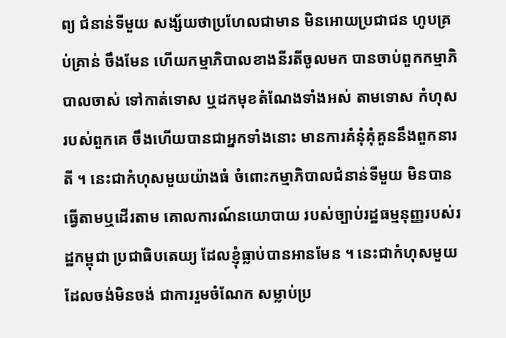ព្យ ជំនាន់ទីមួយ សង្ស័យថាប្រហែលជាមាន មិនអោយប្រជាជន ហូបគ្រប់គ្រាន់ ចឹងមែន ហើយកម្មាភិបាលខាងនីរតីចូលមក បានចាប់ពួកកម្មាភិបាលចាស់ ទៅកាត់ទោស ឬដកមុខតំណែងទាំងអស់ តាមទោស កំហុសរបស់ពួកគេ ចឹងហើយបានជាអ្នកទាំងនោះ មានការគំនុំគុំគួននឹងពួកនារតី ។ នេះជាកំហុសមួយយ៉ាងធំ ចំពោះកម្មាភិបាលជំនាន់ទីមួយ មិនបានធើ្វតាមឬដើរតាម គោលការណ៍នយោបាយ របស់ច្បាប់រដ្ឋធម្មនុញ្ញរបស់រដ្ឋកម្ពុជា ប្រជាធិបតេយ្យ ដែលខ្ញុំធ្លាប់បានអានមែន ។ នេះជាកំហុសមួយ ដែលចង់មិនចង់ ជាការរួមចំណែក សម្លាប់ប្រ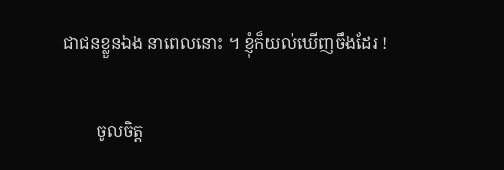ជាជនខ្លួនឯង នាពេលនោះ ។ ខ្ញុំក៏យល់ឃើញចឹងដែរ !

        ចូលចិត្ត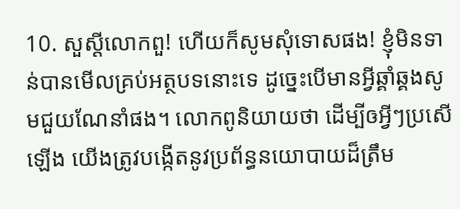10. សួស្ដីលោកពួ! ហើយក៏សូមសុំទោសផង! ខ្ញុំមិនទាន់បានមើលគ្រប់អត្ថបទនោះទេ ដូច្នេះបើមានអ្វីឆ្គាំឆ្គងសូមជួយណែនាំផង។ លោកពូនិយាយថា ដើម្បីឲអ្វីៗប្រសើឡើង យើងត្រូវបង្កើតនូវប្រព័ន្ធនយោបាយដ៏ត្រឹម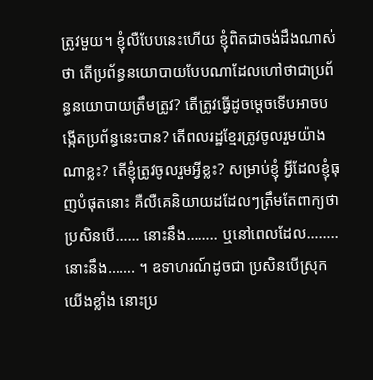ត្រូវមួយ។ ខ្ញុំលឺបែបនេះហើយ ខ្ញុំពិតជាចង់ដឹងណាស់ថា តើប្រព័ន្ធនយោបាយបែបណាដែលហៅថាជាប្រព័ន្ធនយោបាយត្រឹមត្រូវ? តើត្រូវធ្វើដូចម្តេចទើបអាចបង្កើតប្រព័ន្ធនេះបាន? តើពលរដ្ឋខ្មែរត្រូវចូលរួមយ៉ាងណាខ្លះ? តើខ្ញុំត្រូវចូលរួមអ្វីខ្លះ? សម្រាប់ខ្ញុំ អ្វីដែលខ្ញុំធុញបំផុតនោះ គឺលឺគេនិយាយដដែលៗត្រឹមតែពាក្យថា ប្រសិនបើ…… នោះនឹង…….. ឬនៅពេលដែល……..នោះនឹង……. ។ ឧទាហរណ៍ដូចជា ប្រសិនបើស្រុកយើងខ្លាំង នោះប្រ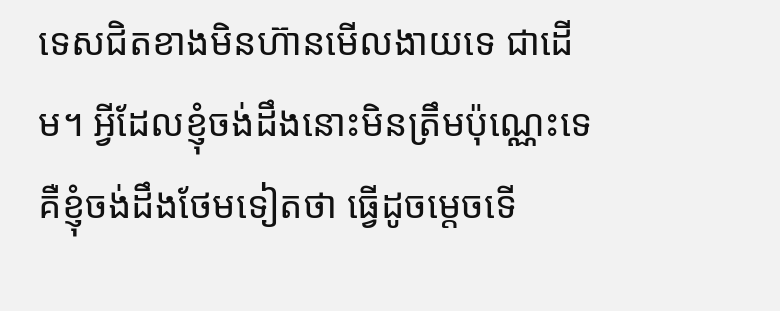ទេសជិតខាងមិនហ៊ានមើលងាយទេ ជាដើម។ អ្វីដែលខ្ញុំចង់ដឹងនោះមិនត្រឹមប៉ុណ្ណេះទេ គឺខ្ញុំចង់ដឹងថែមទៀតថា ធ្វើដូចម្តេចទើ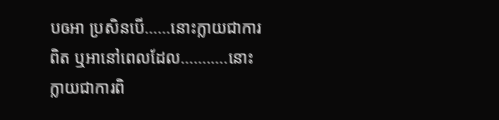បឲអា ប្រសិនបើ……នោះក្លាយជាការពិត ឬអានៅពេលដែល…….….នោះក្លាយជាការពិ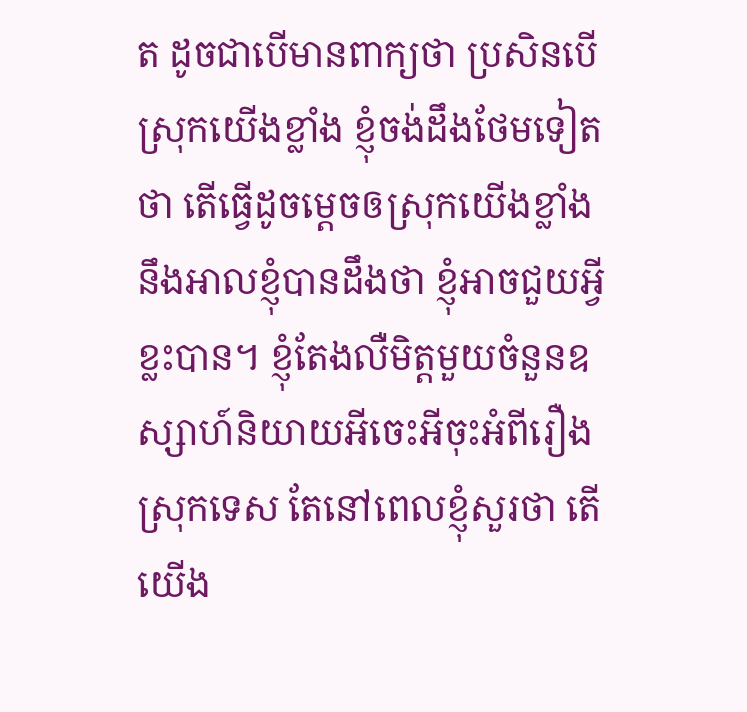ត ដូចជាបើមានពាក្យថា ប្រសិនបើស្រុកយើងខ្លាំង ខ្ញុំចង់ដឹងថែមទៀតថា តើធ្វើដូចម្ដេចឲស្រុកយើងខ្លាំង នឹងអាលខ្ញុំបានដឹងថា ខ្ញុំអាចជួយអ្វីខ្លះបាន។ ខ្ញុំតែងលឺមិត្តមួយចំនួនឧស្សាហ៍និយាយអីចេះអីចុះអំពីរឿងស្រុកទេស តែនៅពេលខ្ញុំសួរថា តើយើង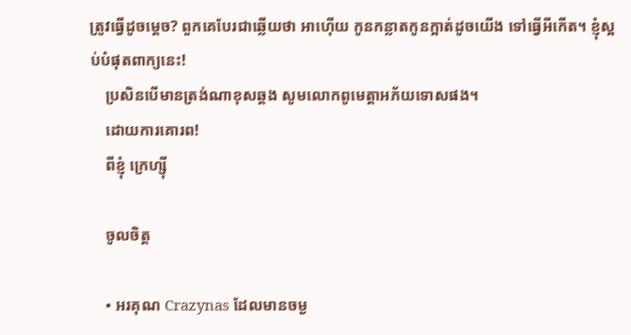ត្រូវធ្វើដូចម្តេច? ពួកគេបែរជាឆ្លើយថា អាហ៊ើយ កូនកន្លាតកូនក្អាត់ដូចយើង ទៅធ្វើអីកើត។ ខ្ញុំស្អប់បំផុតពាក្យនេះ!
    ប្រសិនបើមានត្រង់ណាខុសឆ្គង សូមលោកពូមេត្តាអភ័យទោសផង។
    ដោយការគោរព!
    ពីខ្ញុំ ក្រេហ្ស៊ី

    ចូលចិត្ត

    • អរគុណ Crazynas ដែលមានចម្ង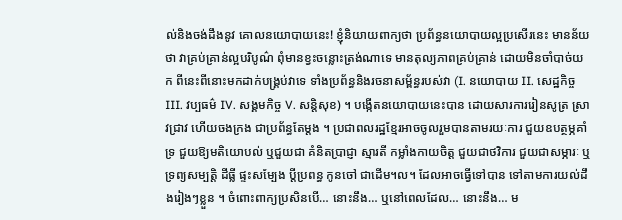ល់និងចង់ដឹងនូវ គោលនយោបាយនេះ! ខ្ញុំនិយាយពាក្យថា ប្រព័ន្ធនយោបាយល្អប្រសើរនេះ មានន័យថា វាគ្រប់គ្រាន់ល្អបរិបូណ៌ ពុំមានខ្វះចន្លោះត្រង់ណាទេ មានតុល្យភាពគ្រប់គ្រាន់ ដោយមិនចាំបាច់យក ពីនេះពីនោះមកដាក់បង្គ្រប់វាទេ ទាំងប្រព័ន្ធនិងរចនាសម្ព័ន្ធរបស់វា (I. នយោបាយ II. សេដ្ឋកិច្ច III. វប្បធម៌ IV. សង្គមកិច្ច V. សន្តិសុខ) ។ បង្កើតនយោបាយនេះបាន ដោយសារការរៀនសូត្រ ស្រាវជ្រាវ ហើយចងក្រង ជាប្រព័ន្ធតែម្តង ។ ប្រជាពលរដ្ឋខ្មែរអាចចូលរួមបានតាមរយៈការ ជួយឧបត្ថម្ភគាំទ្រ ជួយឱ្យមតិយោបល់ ឬជួយជា គំនិតប្រាជ្ញា ស្មារតី កម្លាំងកាយចិត្ត ជួយជាថវិការ ជួយជាសម្ភារៈ ឬទ្រព្យសម្បតិ្ត ដីធ្លី ផ្ទះសម្បែង ប្តីប្រពន្ធ កូនចៅ ជាដើម។ល។ ដែលអាចធ្វើទៅបាន ទៅតាមការយល់ដឹងរៀងៗខ្លួន ។ ចំពោះពាក្យប្រសិនបើ… នោះនឹង… ឬនៅពេលដែល… នោះនឹង… ម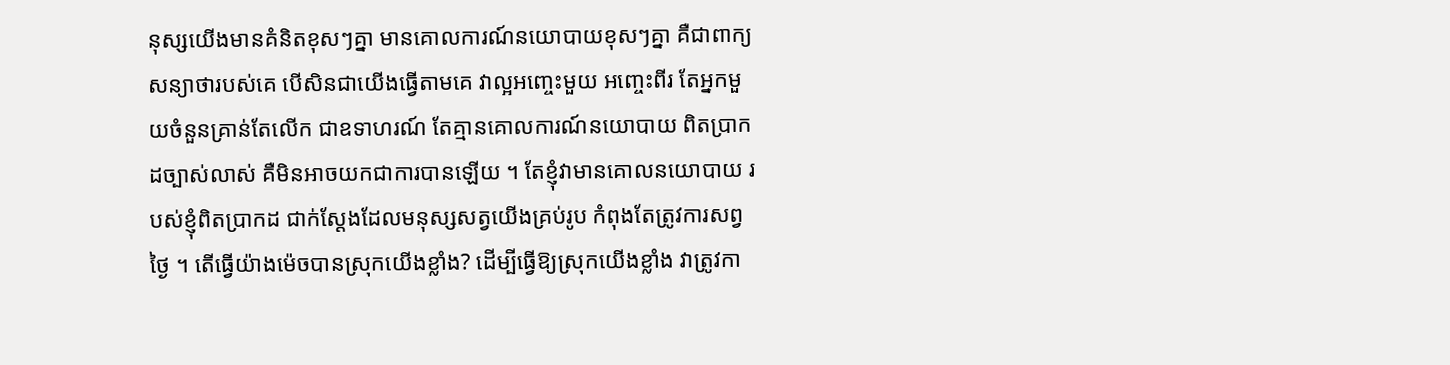នុស្សយើងមានគំនិតខុសៗគ្នា មានគោលការណ៍នយោបាយខុសៗគ្នា គឺជាពាក្យសន្យាថារបស់គេ បើសិនជាយើងធ្វើតាមគេ វាល្អអញ្ចេះមួយ អញ្ចេះពីរ តែអ្នកមួយចំនួនគ្រាន់តែលើក ជាឧទាហរណ៍ តែគ្មានគោលការណ៍នយោបាយ ពិតប្រាកដច្បាស់លាស់ គឺមិនអាចយកជាការបានឡើយ ។ តែខ្ញុំវាមានគោលនយោបាយ របស់ខ្ញុំពិតប្រាកដ ជាក់ស្តែងដែលមនុស្សសត្វយើងគ្រប់រូប កំពុងតែត្រូវការសព្វថ្ងៃ ។ តើធ្វើយ៉ាងម៉េចបានស្រុកយើងខ្លាំង? ដើម្បីធ្វើឱ្យស្រុកយើងខ្លាំង វាត្រូវកា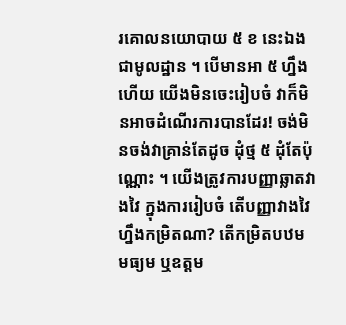រគោលនយោបាយ ៥ ខ នេះឯង ជាមូលដ្ឋាន ។ បើមានអា ៥ ហ្នឹងហើយ យើងមិនចេះរៀបចំ វាក៏មិនអាចដំណើរការបានដែរ! ចង់មិនចង់វាគ្រាន់តែដូច ដុំថ្ម ៥ ដុំតែប៉ុណ្ណោះ ។ យើងត្រូវការបញ្ញាឆ្លាតវាងវៃ ក្នុងការរៀបចំ តើបញ្ញាវាងវៃ ហ្នឹងកម្រិតណា? តើកម្រិតបឋម មធ្យម ឬឧត្តម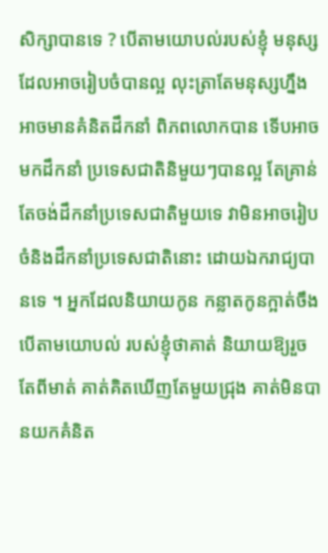សិក្សាបានទេ ? បើតាមយោបល់របស់ខ្ញុំ មនុស្សដែលអាចរៀបចំបានល្អ លុះត្រាតែមនុស្សហ្នឹង អាចមានគំនិតដឹកនាំ ពិភពលោកបាន ទើបអាចមកដឹកនាំ ប្រទេសជាតិនិមួយៗបានល្អ តែគ្រាន់តែចង់ដឹកនាំប្រទេសជាតិមួយទេ វាមិនអាចរៀបចំនិងដឹកនាំប្រទេសជាតិនោះ ដោយឯករាជ្យបានទេ ។ អ្នកដែលនិយាយកូន កន្លាតកូនក្អាត់ចឹង បើតាមយោបល់ របស់ខ្ញុំថាគាត់ និយាយឱ្យរួចតែពីមាត់ គាត់គិតឃើញតែមួយជ្រុង គាត់មិនបានយកគំនិត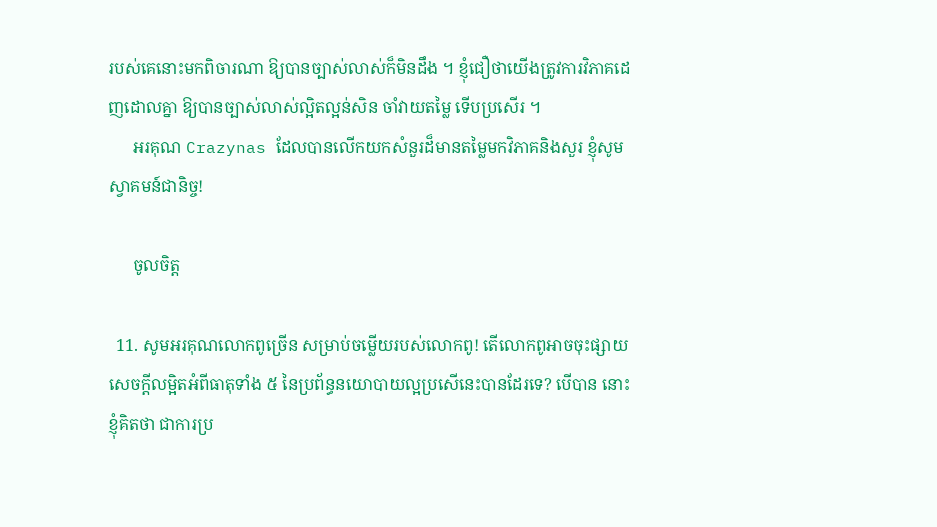របស់គេនោះមកពិចារណា ឱ្យបានច្បាស់លាស់ក៏មិនដឹង ។ ខ្ញុំជឿថាយើងត្រូវការវិភាគដេញដោលគ្នា ឱ្យបានច្បាស់លាស់ល្អិតល្អន់សិន ចាំវាយតម្លៃ ទើបប្រសើរ ។
      អរគុណ Crazynas ដែលបានលើកយកសំនួរដ៏មានតម្លៃមកវិភាគនិងសួរ ខ្ញុំសូមស្វាគមន៍ជានិច្ច!

      ចូលចិត្ត

  11. សូមអរគុណលោកពូច្រើន សម្រាប់ចម្លើយរបស់លោកពូ! តើលោកពូអាចចុះផ្សាយសេចក្ដីលម្អិតអំពីធាតុទាំង ៥ នៃប្រព័ន្ធនយោបាយល្អប្រសើនេះបានដែរទេ? បើបាន នោះខ្ញុំគិតថា ជាការប្រ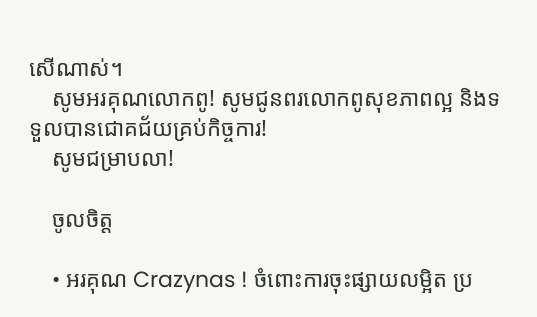សើណាស់។
    សូមអរគុណលោកពូ! សូមជូនពរលោកពូសុខភាពល្អ និងទទួលបានជោគជ័យគ្រប់កិច្ចការ!
    សូមជម្រាបលា!

    ចូលចិត្ត

    • អរគុណ Crazynas ! ចំពោះការចុះផ្សាយលម្អិត ប្រ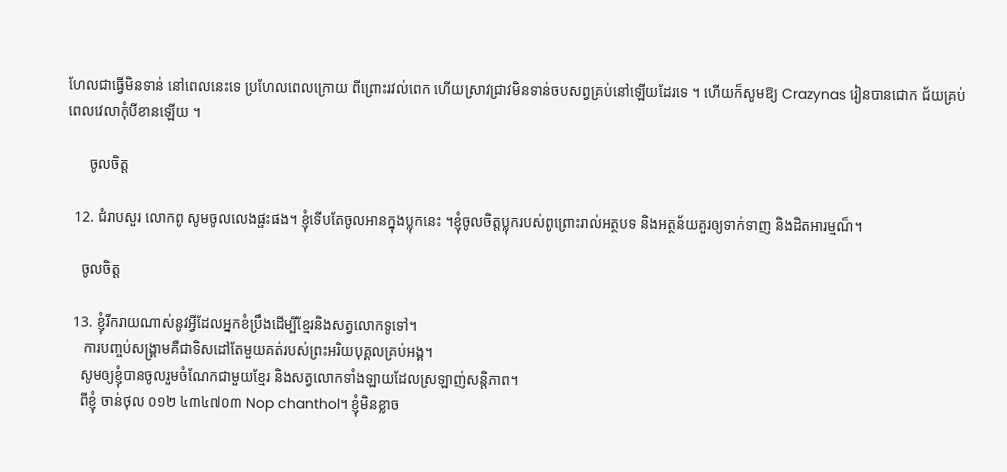ហែលជាធ្វើមិនទាន់ នៅពេលនេះទេ ប្រហែលពេលក្រោយ ពីព្រោះរវល់ពេក ហើយស្រាវជ្រាវមិនទាន់ចបសព្វគ្រប់នៅឡើយដែរទេ ។ ហើយក៏សូមឱ្យ Crazynas រៀនបានជោក ជ័យគ្រប់ពេលវេលាកុំបីខានឡើយ ។

      ចូលចិត្ត

  12. ជំរាបសួរ លោកពូ សូមចូលលេងផ្ផះផង។ ខ្ញុំទើបតែចូលអានក្នុងប្លុកនេះ ។ខ្ញុំចូលចិត្តប្លុករបស់ពូព្រោះរាល់អត្ថបទ និងអត្ថន័យគួរឲ្យទាក់ទាញ និងដិតអារម្មណ៏។

    ចូលចិត្ត

  13. ខ្ញុំរីករាយណាស់នូវអ្វីដែលអ្នកខំប្រឹងដើម្បីខ្មែរនិងសត្វលោកទូទៅ។
     ការបញ្ចប់សង្គ្រាមគឺជាទិសដៅតែមួយគត់របស់ព្រះអរិយបុគ្គលគ្រប់អង្គ។
    សូមឲ្យខ្ញុំបានចូលរួមចំណែកជាមួយខ្មែរ និងសត្វលោកទាំងឡាយដែលស្រឡាញ់សន្តិភាព។
    ពីខ្ញុំ ចាន់ថុល ០១២ ៤៣៤៧០៣ Nop chanthol។ ខ្ញុំមិនខ្លាច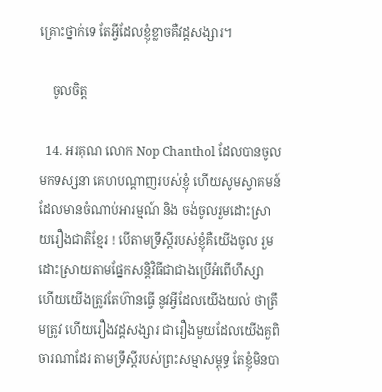គ្រោះថ្នាក់ទេ តែអ្វីដែលខ្ញុំខ្លាចគឺវដ្តសង្សារ។

    ចូលចិត្ត

  14. អរគុណ លោក Nop Chanthol ដែលបានចូលមកទស្សនា គេហបណ្តាញរបស់ខ្ញុំ ហើយសូមស្វាគមន៍ ដែលមានចំណាប់អារម្មណ៍ និង ចង់ចូលរួមដោះស្រាយរឿងជាតិខ្មែរ ! បើតាមទ្រឹស្តីរបស់ខ្ញុំគឺយើងចូល រួមដោះស្រាយតាមផ្នែកសន្តិវិធីជាជាងប្រើអំពើហឹស្សា ហើយយើងត្រូវតែហ៊ានធ្វើ នូវអ្វីដែលយើងយល់ ថាត្រឹមត្រូវ ហើយរឿងវដ្តសង្សារ ជារឿងមួយដែលយើងគួពិចារណាដែរ តាមទ្រឹស្តីរបស់ព្រះសម្មាសម្ពុទ្ធ តែខ្ញុំមិនបា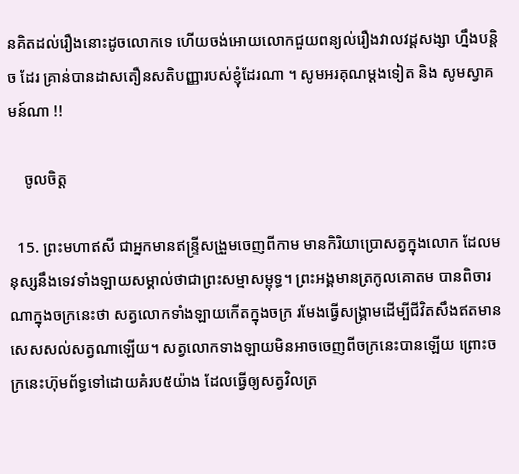នគិតដល់រឿងនោះដូចលោកទេ ហើយចង់អោយលោកជួយពន្យល់រឿងវាលវដ្ដសង្សា ហ្នឹងបន្តិច ដែរ គ្រាន់បានដាសតឿនសតិបញ្ញារបស់ខ្ញុំដែរណា ។ សូមអរគុណម្តងទៀត និង សូមស្វាគមន៍ណា !!

    ចូលចិត្ត

  15. ព្រះមហាឥសី ជាអ្នកមានឥន្ទ្រីសង្រួមចេញពីកាម មានកិរិយាប្រោសត្វក្នុងលោក ដែលមនុស្សនឹងទេវទាំងឡាយសម្គាល់ថាជាព្រះសម្មាសម្ពុទ្ធ។ ព្រះអង្គមានត្រកូលគោតម បានពិចារណាក្នុងចក្រនេះថា សត្វលោកទាំងឡាយកើតក្នុងចក្រ រមែងធ្វើសង្គ្រាមដើម្បីជីវិតសឹងឥតមានសេសសល់សត្វណាឡើយ។ សត្វលោកទាងឡាយមិនអាចចេញពីចក្រនេះបានឡើយ ព្រោះចក្រនេះហ៊ុមព័ទ្ធទៅដោយគំរប៥យ៉ាង ដែលធ្វើឲ្យសត្វវិលត្រ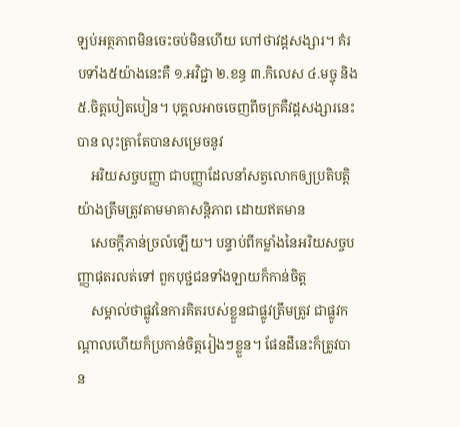ឡប់អត្ថភាពមិនចេះចប់មិនហើយ ហៅថាវដ្តសង្សារ។ គំរបទាំង៥យ៉ាងនេះគឺ ១.អវិជ្ជា ២.ខន្ធ ៣.កិលេស ៤.មច្ចុ និង៥.ចិត្តបៀតបៀន។ បុគ្គលអាចចេញពីចក្រគឺវដ្តសង្សារនេះបាន លុះត្រាតែបានសម្រេចនូវ
    អរិយសច្ចបញ្ញា ជាបញ្ញាដែលនាំសត្វលោកឲ្យប្រតិបត្តិយ៉ាងត្រឹមត្រូវតាមមាគាសន្តិភាព ដោយឥតមាន
    សេចក្តីភាន់ច្រលំឡើយ។ បន្ទាប់ពីកម្លាំងនៃអរិយសច្ចបញ្ញាផុតរលត់ទៅ ពួកបុថ្ជជនទាំងឡាយក៏កាន់ចិត្ត
    សម្គាល់ថាផ្លូវនៃការគិតរបស់ខ្លួនជាផ្លូវត្រឹមត្រូវ ជាផ្លូវកណ្តាលហើយក៏ប្រកាន់ចិត្តរៀងៗខ្លួន។ ផែនដីនេះក៏ត្រូវបាន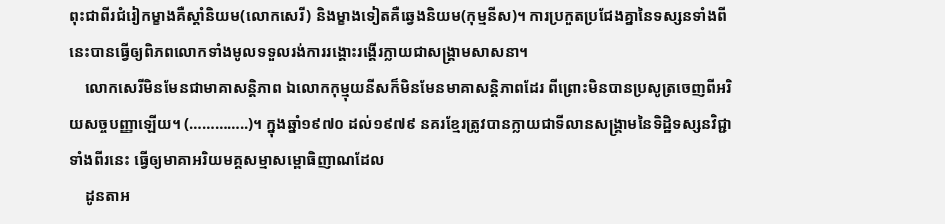ពុះជាពីរជំរៀកម្ខាងគឺស្តាំនិយម(លោកសេរី) និងម្ខាងទៀតគឺឆ្វេងនិយម(កុម្មនីស)។ ការប្រកួតប្រជែងគ្នានៃទស្សនទាំងពីនេះបានធ្វើឲ្យពិភពលោកទាំងមូលទទួលរង់ការរង្គោះរង្គើរក្លាយជាសង្គ្រាមសាសនា។
    លោកសេរីមិនមែនជាមាគាសន្តិភាព ឯលោកកុម្មុយនីសក៏មិនមែនមាគាសន្តិភាពដែរ ពីព្រោះមិនបានប្រសូត្រចេញពីអរិយសច្ចបញ្ញាឡើយ។ (…………..)។ ក្នុងឆ្នាំ១៩៧០ ដល់១៩៧៩ នគរខ្មែរត្រូវបានក្លាយជាទីលានសង្គ្រាមនៃទិដ្ឋិទស្សនវិជ្ជាទាំងពីរនេះ ធ្វើឲ្យមាគាអរិយមគ្គសម្មាសម្ពោធិញាណដែល
    ដូនតាអ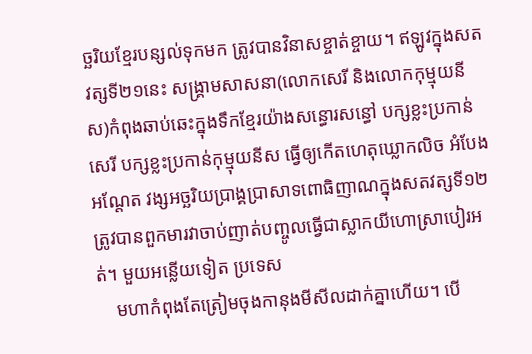ច្ឆរិយខ្មែរបន្សល់ទុកមក ត្រូវបានវិនាសខ្ចាត់ខ្ចាយ។ ឥឡូវក្នុងសតវត្សទី២១នេះ សង្គ្រាមសាសនា(លោកសេរី និងលោកកុម្មុយនីស)កំពុងឆាប់ឆេះក្នុងទឹកខ្មែរយ៉ាងសន្ធោរសន្ធៅ បក្សខ្លះប្រកាន់សេរី បក្សខ្លះប្រកាន់កុម្មុយនីស ធ្វើឲ្យកើតហេតុឃ្លោកលិច អំបែងអណ្តែត វង្សអច្ឆរិយប្រាង្គប្រាសាទពោធិញាណក្នុងសតវត្សទី១២ត្រូវបានពួកមារវាចាប់ញាត់បញ្ចូលធ្វើជាស្លាកយីហោស្រាបៀរអត់។ មួយអន្លើយទៀត ប្រទេស
    មហាកំពុងតែត្រៀមចុងកានុងមីសីលដាក់គ្នាហើយ។ បើ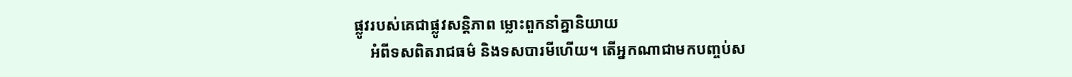ផ្លូវរបស់គេជាផ្លូវសន្តិភាព ម្លោះពួកនាំគ្នានិយាយ
    អំពីទសពិតរាជធម៌ និងទសបារមីហើយ។ តើអ្នកណាជាមកបញ្ចប់ស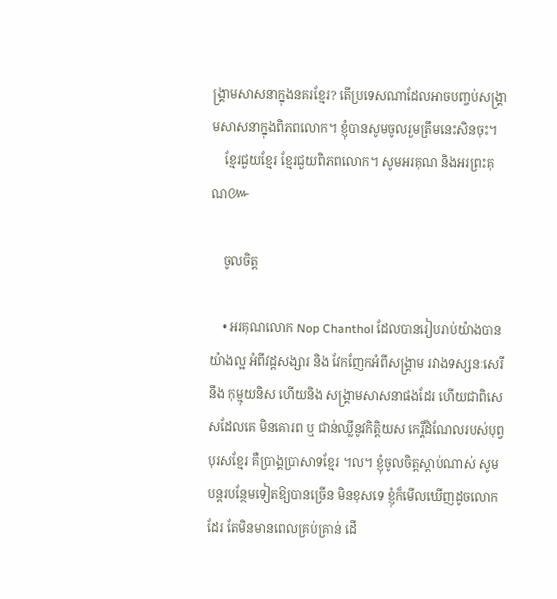ង្គ្រាមសាសនាក្នុងនគរខ្មែរ? តើប្រទេសណាដែលអាចបញ្ចប់សង្គ្រាមសាសនាក្នុងពិភពលោក។ ខ្ញុំបានសូមចូលរួមត្រឹមនេះសិនចុះ។
    ខ្មែរជួយខ្មែរ ខ្មែរជួយពិភពលោក។ សូមអរគុណ និងអរព្រះគុណ៚

    ចូលចិត្ត

    • អរគុណលោក Nop Chanthol ដែលបានរៀបរាប់យ៉ាងបានយ៉ាងល្អ អំពីវដ្ដសង្សារ និង វែកញែកអំពីសង្គ្រាម រវាងទស្សនៈសេរី នឹង កុម្មុយនិស ហើយនិង សង្គ្រាមសាសនាផងដែរ ហើយជាពិសេសដែលគេ មិនគោរព ឬ ជាន់ឈ្លីនូវកិត្តិយស កេរ្តិ៍ដំណែលរបស់បុព្វបុរសខ្មែរ គឺប្រាង្គប្រាសាទខ្មែរ ។ល។ ខ្ញុំចូលចិត្តស្តាប់ណាស់ សូមបន្តរបន្ថែមទៀតឱ្យបានច្រើន មិនខុសទេ ខ្ញុំក៏មើលឃើញដូចលោកដែរ តែមិនមានពេលគ្រប់គ្រាន់ ដើ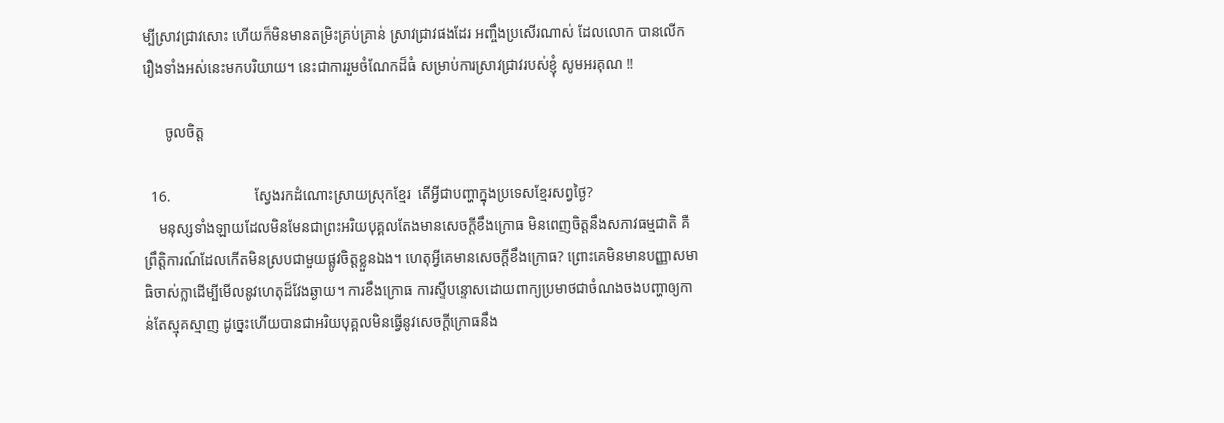ម្បីស្រាវជ្រាវសោះ ហើយក៏មិនមានតម្រិះគ្រប់គ្រាន់ ស្រាវជ្រាវផងដែរ អញ្ចឹងប្រសើរណាស់ ដែលលោក បានលើករឿងទាំងអស់នេះមកបរិយាយ។ នេះជាការរួមចំណែកដ៏ធំ សម្រាប់ការស្រាវជ្រាវរបស់ខ្ញុំ សូមអរគុណ !!

      ចូលចិត្ត

  16.                       ស្វែងរកដំណោះស្រាយស្រុកខ្មែរ  តើអ្វីជាបញ្ហាក្នុងប្រទេសខ្មែរសព្វថ្ងៃ?
    មនុស្សទាំងឡាយដែលមិនមែនជាព្រះអរិយបុគ្គលតែងមានសេចក្តីខឹងក្រោធ មិនពេញចិត្តនឹងសភាវធម្មជាតិ គឺព្រឹតិ្តការណ៍ដែលកើតមិនស្របជាមួយផ្លូវចិត្តខ្លួនឯង។ ហេតុអ្វីគេមានសេចក្តីខឹងក្រោធ? ព្រោះគេមិនមានបញ្ញាសមាធិចាស់ក្លាដើម្បីមើលនូវហេតុដ៏វែងឆ្ងាយ។ ការខឹងក្រោធ ការស្ទីបន្ទោសដោយពាក្យប្រមាថជាចំណងចងបញ្ហាឲ្យកាន់តែស្មុគស្មាញ ដូច្នេះហើយបានជាអរិយបុគ្គលមិនធ្វើនូវសេចក្តីក្រោធនឹង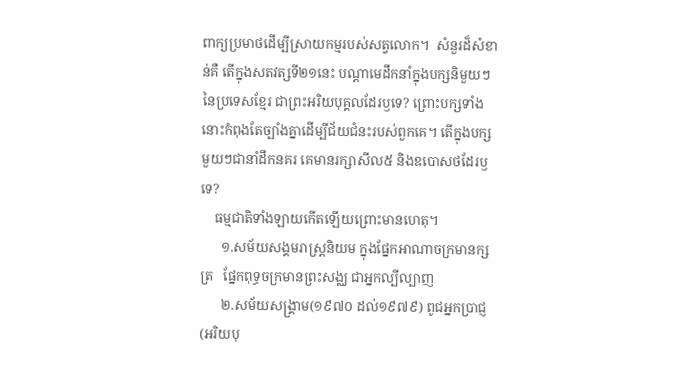ពាក្យប្រមាថដើម្បីស្រាយកម្មរបស់សត្វលោក។  សំនួរដ៏សំខាន់គឺ តើក្នុងសតវត្សទី២១នេះ បណ្តាមេដឹកនាំក្នុងបក្សនិមួយៗនៃប្រទេសខ្មែរ ជាព្រះអរិយបុគ្គលដែរឫទេ? ព្រោះបក្សទាំងនោះកំពុងតែច្បាំងគ្នាដើម្បីជ័យជំនះរបស់ពួកគេ។ តើក្នុងបក្សមួយៗជានាំដឹកនគរ គេមានរក្សាសីល៥ និងឧបោសថដែរឫទេ?
    ធម្មជាតិទាំងឡាយកើតឡើយព្រោះមានហេតុ។
      ១.សម័យសង្គមរាស្រ្តនិយម ក្នុងផែ្នកអាណាចក្រមានក្សត្រ   ផែ្នកពុទ្ធចក្រមានព្រះសង្ឈ ជាអ្នកល្បីល្បាញ
      ២.សម័យសង្គ្រាម(១៩៧០ ដល់១៩៧៩) ពូជអ្នកប្រាជ្ញ(អរិយបុ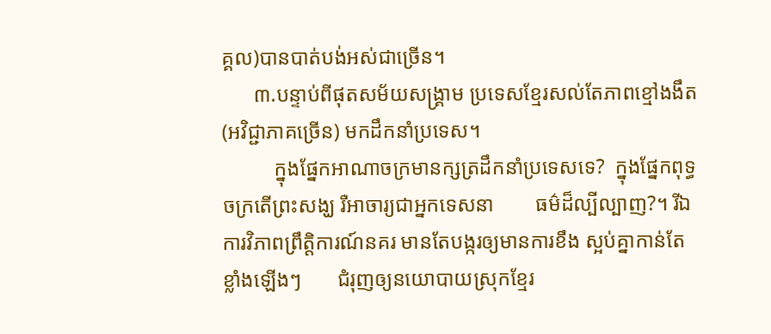គ្គល)បានបាត់បង់អស់ជាច្រើន។
      ៣.បន្ទាប់ពីផុតសម័យសង្គ្រាម ប្រទេសខ្មែរសល់តែភាពខ្មៅងងឹត(អវិជ្ជាភាគច្រើន) មកដឹកនាំប្រទេស។
          ក្នុងផ្នែកអាណាចក្រមានក្សត្រដឹកនាំប្រទេសទេ?  ក្នុងផ្នែកពុទ្ធចក្រតើព្រះសង្ឃ រឺអាចារ្យជាអ្នកទេសនា        ធម៌ដ៏ល្បីល្បាញ?។ រីឯការវិភាពព្រឹត្តិការណ៍នគរ មានតែបង្ករឲ្យមានការខឹង ស្អប់គ្នាកាន់តែខ្លាំងឡើងៗ       ជំរុញឲ្យនយោបាយស្រុកខ្មែរ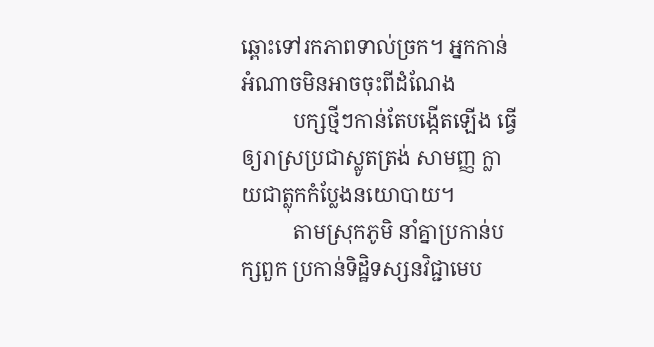ឆ្ពោះទៅរកភាពទាល់ច្រក។ អ្នកកាន់អំណាចមិនអាចចុះពីដំណែង
          បក្សថ្មីៗកាន់តែបង្កើតឡើង ធ្វើឲ្យរាស្រប្រជាស្លូតត្រង់ សាមញ្ញ ក្លាយជាត្លុកកំប្លែងនយោបាយ។
          តាមស្រុកភូមិ នាំគ្នាប្រកាន់បក្សពួក ប្រកាន់ទិដ្ឋិទស្សនវិជ្ជាមេប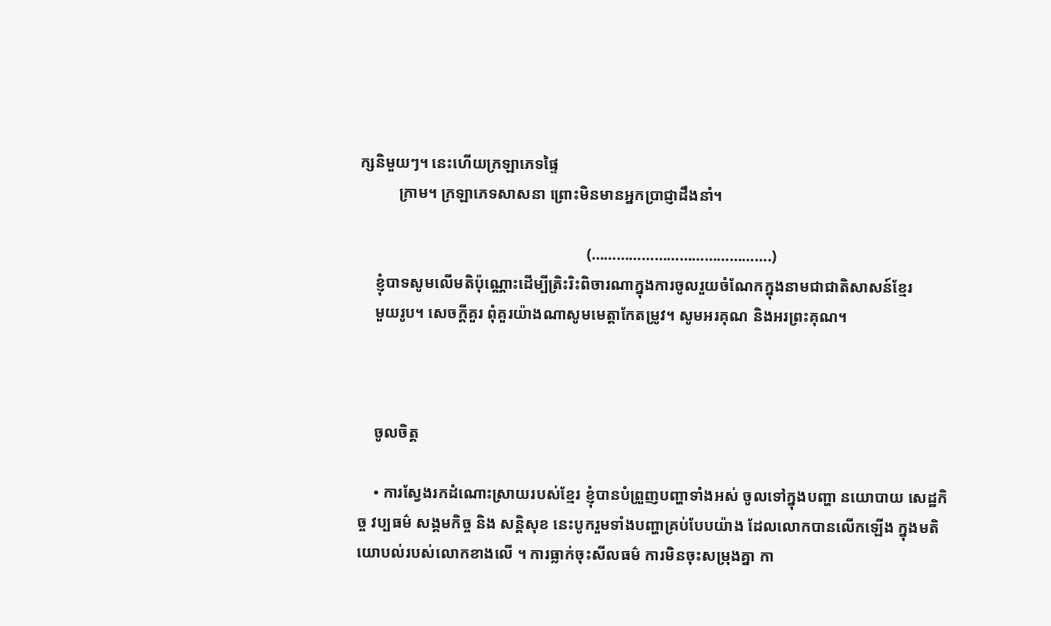ក្សនិមួយៗ។ នេះហើយក្រឡាភេទផ្ទៃ
          ក្រាម។ ក្រឡាភេទសាសនា ព្រោះមិនមានអ្នកប្រាជ្ញាដឹងនាំ។

                                                          (…………………………………….)
    ខ្ញុំបាទសូមលើមតិប៉ុណ្ណោះដើម្បីត្រិះរិះពិចារណាក្នុងការចូលរួយចំណែកក្នុងនាមជាជាតិសាសន៍ខ្មែរ
    មួយរូប។ សេចក្តីគួរ ពុំគួរយ៉ាងណាសូមមេត្តាកែតម្រូវ។ សូមអរគុណ និងអរព្រះគុណ។



    ចូលចិត្ត

    • ការស្វែងរកដំណោះស្រាយរបស់ខ្មែរ ខ្ញុំបានបំព្រួញបញ្ហាទាំងអស់ ចូលទៅក្នុងបញ្ហា នយោបាយ សេដ្ឋកិច្ច វប្បធម៌ សង្គមកិច្ច និង សន្តិសុខ នេះបូករួមទាំងបញ្ហាគ្រប់បែបយ៉ាង ដែលលោកបានលើកឡើង ក្នុងមតិយោបល់របស់លោកខាងលើ ។ ការធ្លាក់ចុះសីលធម៌ ការមិនចុះសម្រុងគ្នា កា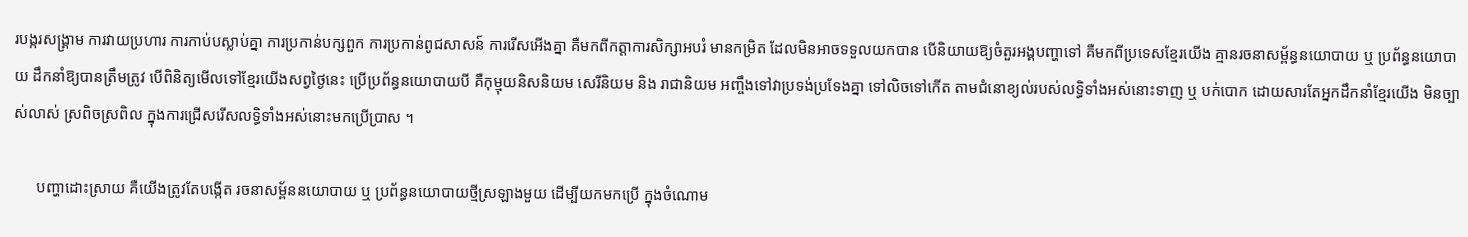របង្ករសង្គ្រាម ការវាយប្រហារ ការកាប់បស្លាប់គ្នា ការប្រកាន់បក្សពួក ការប្រកាន់ពូជសាសន៍ ការរើសអើងគ្នា គឺមកពីកត្តាការសិក្សាអបរំ មានកម្រិត ដែលមិនអាចទទួលយកបាន បើនិយាយឱ្យចំតួរអង្គបញ្ហាទៅ គឺមកពីប្រទេសខ្មែរយើង គ្មានរចនាសម្ព័ន្ធនយោបាយ ឬ ប្រព័ន្ធនយោបាយ ដឹកនាំឱ្យបានត្រឹមត្រូវ បើពិនិត្យមើលទៅខ្មែរយើងសព្វថ្ងៃនេះ ប្រើប្រព័ន្ធនយោបាយបី គឺកុម្មុយនិសនិយម សេរីនិយម និង រាជានិយម អញ្ចឹងទៅវាប្រទង់ប្រទែងគ្នា ទៅលិចទៅកើត តាមជំនោខ្យល់របស់លទ្ធិទាំងអស់នោះទាញ ឬ បក់បោក ដោយសារតែអ្នកដឹកនាំខ្មែរយើង មិនច្បាស់លាស់ ស្រពិចស្រពិល ក្នុងការជ្រើសរើសលទ្ធិទាំងអស់នោះមកប្រើប្រាស ។

      បញ្ហាដោះស្រាយ គឺយើងត្រូវតែបង្កើត រចនាសម្ព័ននយោបាយ ឬ ប្រព័ន្ធនយោបាយថ្មីស្រឡាងមួយ ដើម្បីយកមកប្រើ ក្នុងចំណោម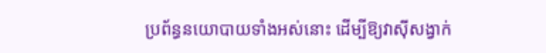ប្រព័ន្ធនយោបាយទាំងអស់នោះ ដើម្បីឱ្យវាស៊ីសង្វាក់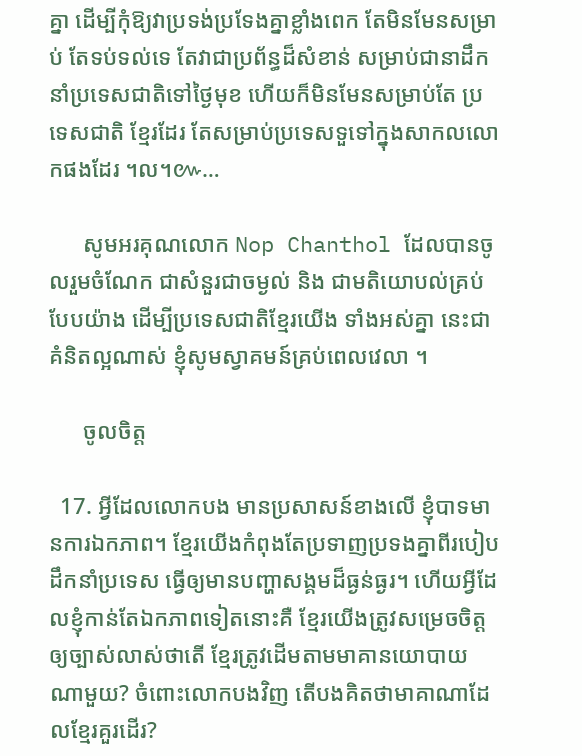គ្នា ដើម្បីកុំឱ្យវាប្រទង់ប្រទែងគ្នាខ្លាំងពេក តែមិនមែនសម្រាប់ តែទប់ទល់ទេ តែវាជាប្រព័ន្ធដ៏សំខាន់ សម្រាប់ជានាដឹកនាំប្រទេសជាតិទៅថ្ងៃមុខ ហើយក៏មិនមែនសម្រាប់តែ ប្រទេសជាតិ ខ្មែរដែរ តែសម្រាប់ប្រទេសទួទៅក្នុងសាកលលោកផងដែរ ។ល។៚…

      សូមអរគុណលោក Nop Chanthol ដែលបានចូលរួមចំណែក ជាសំនួរជាចម្ងល់ និង ជាមតិយោបល់គ្រប់បែបយ៉ាង ដើម្បីប្រទេសជាតិខ្មែរយើង ទាំងអស់គ្នា នេះជាគំនិតល្អណាស់ ខ្ញុំសូមស្វាគមន៍គ្រប់ពេលវេលា ។

      ចូលចិត្ត

  17. អ្វីដែលលោកបង មានប្រសាសន៍ខាងលើ ខ្ញុំបាទមានការឯកភាព។ ខ្មែរយើងកំពុងតែប្រទាញប្រទងគ្នាពីរបៀបដឹកនាំប្រទេស ធ្វើឲ្យមានបញ្ហាសង្គមដ៏ធ្ងន់ធ្ងរ។ ហើយអ្វីដែលខ្ញុំកាន់តែឯកភាពទៀតនោះគឺ ខ្មែរយើងត្រូវសម្រេចចិត្តឲ្យច្បាស់លាស់ថាតើ ខ្មែរត្រូវដើមតាមមាគានយោបាយណាមួយ? ចំពោះលោកបងវិញ តើបងគិតថាមាគាណាដែលខ្មែរគួរដើរ?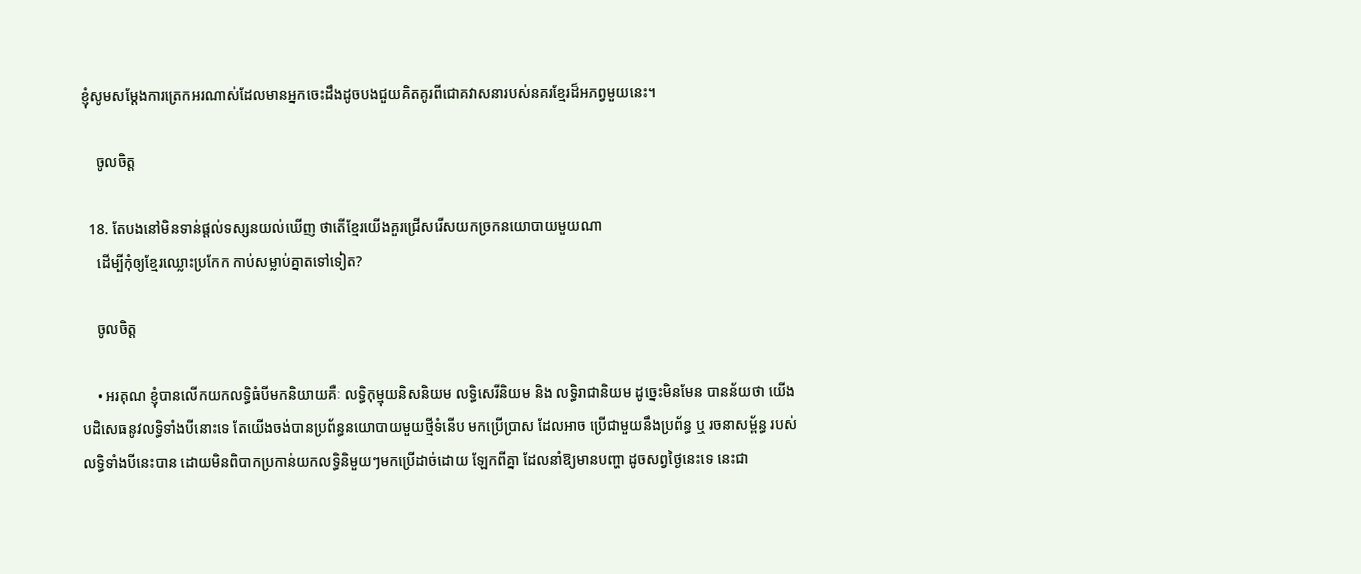ខ្ញុំសូមសម្តែងការត្រេកអរណាស់ដែលមានអ្នកចេះដឹងដូចបងជួយគិតគូរពីជោគវាសនារបស់នគរខ្មែរដ៏អភព្វមួយនេះ។

    ចូលចិត្ត

  18. តែបងនៅមិនទាន់ផ្តល់ទស្សនយល់ឃើញ ថាតើខ្មែរយើងគួរជ្រើសរើសយកច្រកនយោបាយមួយណា
    ដើម្បីកុំឲ្យខ្មែរឈ្លោះប្រកែក កាប់សម្លាប់គ្នាតទៅទៀត?

    ចូលចិត្ត

    • អរគុណ ខ្ញុំបានលើកយកលទ្ធិធំបីមកនិយាយគឺៈ លទ្ធិកុម្មុយនិសនិយម លទ្ធិសេរីនិយម និង លទ្ធិរាជានិយម ដូច្នេះមិនមែន បានន័យថា យើងបដិសេធនូវលទ្ធិទាំងបីនោះទេ តែយើងចង់បានប្រព័ន្ធនយោបាយមួយថ្មីទំនើប មកប្រើប្រាស ដែលអាច ប្រើជាមួយនឹងប្រព័ន្ធ ឬ រចនាសម្ព័ន្ធ របស់លទ្ធិទាំងបីនេះបាន ដោយមិនពិបាកប្រកាន់យកលទ្ធិនិមួយៗមកប្រើដាច់ដោយ ឡែកពីគ្នា ដែលនាំឱ្យមានបញ្ហា ដូចសព្វថ្ងៃនេះទេ នេះជា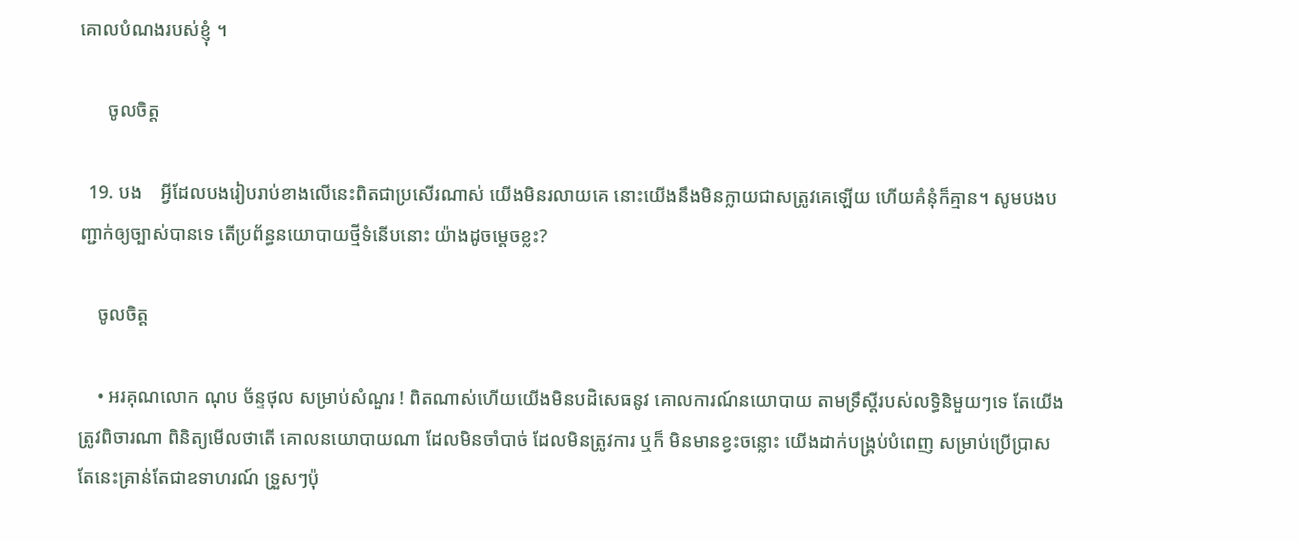គោលបំណងរបស់ខ្ញុំ ។

      ចូលចិត្ត

  19. បង    អ្វីដែលបងរៀបរាប់ខាងលើនេះពិតជាប្រសើរណាស់ យើងមិនរលាយគេ នោះយើងនឹងមិនក្លាយជាសត្រូវគេឡើយ ហើយគំនុំក៏គ្មាន។ សូមបងបញ្ជាក់ឲ្យច្បាស់បានទេ តើប្រព័ន្ធនយោបាយថ្មីទំនើបនោះ យ៉ាងដូចម្តេចខ្លះ?

    ចូលចិត្ត

    • អរគុណលោក ណុប ច័ន្ទថុល សម្រាប់សំណួរ ! ពិតណាស់ហើយយើងមិនបដិសេធនូវ គោលការណ៍នយោបាយ តាមទ្រឹស្តីរបស់លទ្ធិនិមួយៗទេ តែយើងត្រូវពិចារណា ពិនិត្យមើលថាតើ គោលនយោបាយណា ដែលមិនចាំបាច់ ដែលមិនត្រូវការ ឬក៏ មិនមានខ្វះចន្លោះ យើងដាក់បង្គ្រប់បំពេញ សម្រាប់ប្រើប្រាស តែនេះគ្រាន់តែជាឧទាហរណ៍ ទ្រួសៗប៉ុ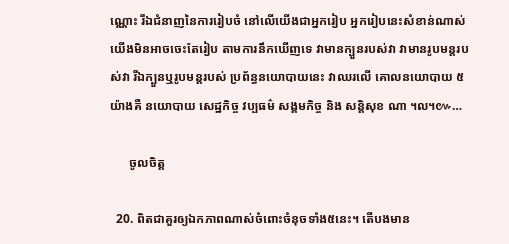ណ្ណោះ រីឯជំនាញនៃការរៀបចំ នៅលើយើងជាអ្នករៀប អ្នករៀបនេះសំខាន់ណាស់ យើងមិនអាចចេះតែរៀប តាមការនឹកឃើញទេ វាមានក្បួនរបស់វា វាមានរូបមន្តរបស់វា រីឯក្បួនឬរូបមន្តរបស់ ប្រព័ន្ធនយោបាយនេះ វាឈរលើ គោលនយោបាយ ៥ យ៉ាងគឺ នយោបាយ សេដ្ឋកិច្ច វប្បធម៌ សង្គមកិច្ច និង សន្តិសុខ ណា ។ល។៚…

      ចូលចិត្ត

  20. ពិតជាគួរឲ្យឯកភាពណាស់ចំពោះចំនុចទាំង៥នេះ។ តើបងមាន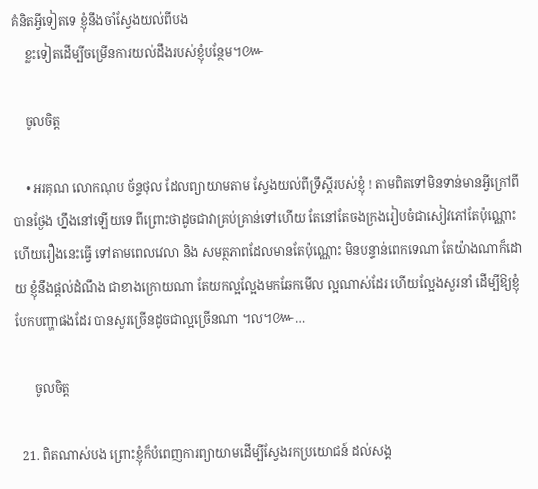គំនិតអ្វីទៀតទេ ខ្ញុំនឹងចាំស្វែងយល់ពីបង
    ខ្លះទៀតដើម្បីចម្រើនការយល់ដឹងរបស់ខ្ញុំបន្ថែម។៚

    ចូលចិត្ត

    • អរគុណ លោកណុប ច័ន្ទថុល ដែលព្យាយាមតាម ស្វែងយល់ពីទ្រឹស្តីរបស់ខ្ញុំ ! តាមពិតទៅមិនទាន់មានអ្វីក្រៅពីបានថ្ងែង ហ្នឹងនៅឡើយទេ ពីព្រោះថាដូចជាវាគ្រប់គ្រាន់ទៅហើយ តែនៅតែចងក្រងរៀបចំជាសៀវភៅតែប៉ុណ្ណោះ ហើយរឿងនេះធ្វើ ទៅតាមពេលវេលា និង សមត្ថភាពដែលមានតែប៉ុណ្ណោះ មិនបន្ទាន់ពេកទេណា តែយ៉ាងណាក៏ដោយ ខ្ញុំនឹងផ្តល់ដំណឹង ជាខាងក្រោយណា តែយកល្អល្អែងមកឆែកមើល ល្អណាស់ដែរ ហើយល្អែងសួរនាំ ដើម្បីឱ្យខ្ញុំបែកបញ្ហាផងដែរ បានសួរច្រើនដូចជាល្អច្រើនណា ។ល។៚…

      ចូលចិត្ត

  21. ពិតណាស់បង ព្រោះខ្ញុំក៏បំពេញការព្យាយាមដើម្បីស្វែងរកប្រយោជន៍ ដល់សង្គ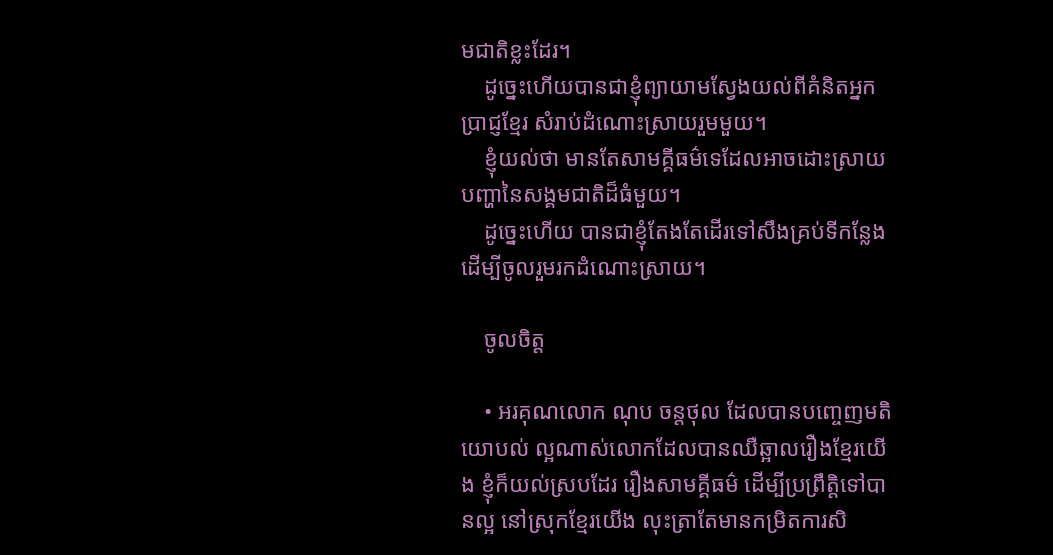មជាតិខ្លះដែរ។
    ដូច្នេះហើយបានជាខ្ញុំព្យាយាមស្វែងយល់ពីគំនិតអ្នកប្រាជ្ញខ្មែរ សំរាប់ដំណោះស្រាយរួមមួយ។
    ខ្ញុំយល់ថា មានតែសាមគ្គីធម៌ទេដែលអាចដោះស្រាយបញ្ហានៃសង្គមជាតិដ៏ធំមួយ។
    ដូច្នេះហើយ បានជាខ្ញុំតែងតែដើរទៅសឹងគ្រប់ទីកន្លែង ដើម្បីចូលរួមរកដំណោះស្រាយ។

    ចូលចិត្ត

    • អរគុណលោក ណុប ចន្តថុល ដែលបានបញ្ចេញមតិយោបល់ ល្អណាស់លោកដែលបានឈឺឆ្អាលរឿងខ្មែរយើង ខ្ញុំក៏យល់ស្របដែរ រឿងសាមគ្គីធម៌ ដើម្បីប្រព្រឹត្តិទៅបានល្អ នៅស្រុកខ្មែរយើង លុះត្រាតែមានកម្រិតការសិ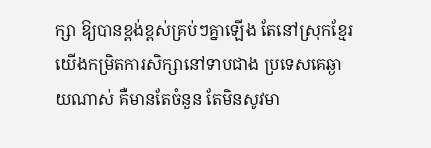ក្សា ឱ្យបានខ្ពង់ខ្ពស់គ្រប់ៗគ្នាឡើង តែនៅស្រុកខ្មែរយើងកម្រិតការសិក្សានៅទាបជាង ប្រទេសគេឆ្ងាយណាស់ គឺមានតែចំនួន តែមិនសូវមា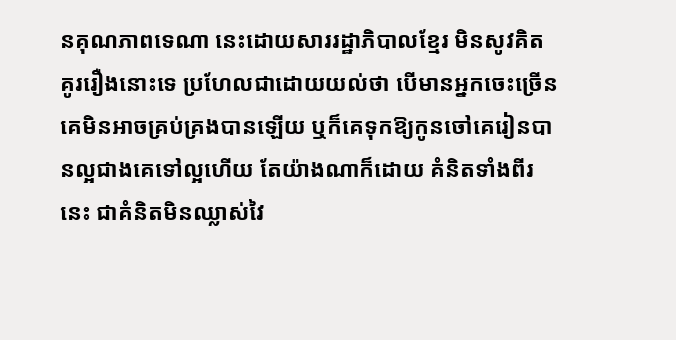នគុណភាពទេណា នេះដោយសាររដ្ឋាភិបាលខ្មែរ មិនសូវគិតគូររឿងនោះទេ ប្រហែលជាដោយយល់ថា បើមានអ្នកចេះច្រើន គេមិនអាចគ្រប់គ្រងបានឡើយ ឬក៏គេទុកឱ្យកូនចៅគេរៀនបានល្អជាងគេទៅល្អហើយ តែយ៉ាងណាក៏ដោយ គំនិតទាំងពីរនេះ ជាគំនិតមិនឈ្លាស់វៃ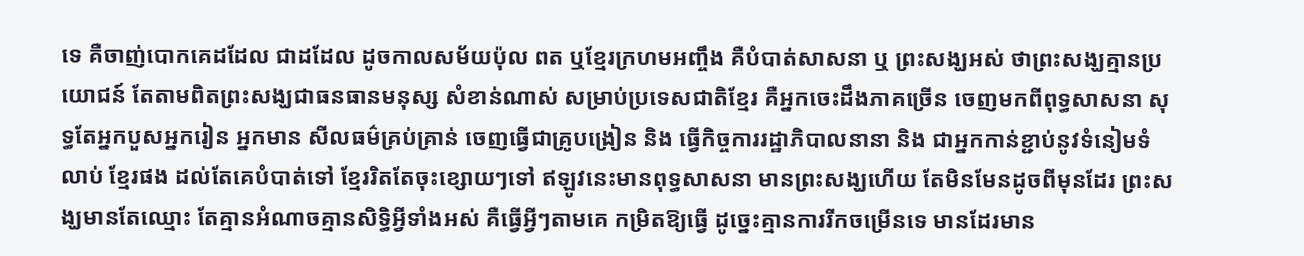ទេ គឺចាញ់បោកគេដដែល ជាដដែល ដូចកាលសម័យប៉ុល ពត ឬខ្មែរក្រហមអញ្ចឹង គឺបំបាត់សាសនា ឬ ព្រះសង្ឃអស់ ថាព្រះសង្ឃគ្មានប្រយោជន៍ តែតាមពិតព្រះសង្ឃជាធនធានមនុស្ស សំខាន់ណាស់ សម្រាប់ប្រទេសជាតិខ្មែរ គឺអ្នកចេះដឹងភាគច្រើន ចេញមកពីពុទ្ធសាសនា សុទ្ធតែអ្នកបួសអ្នករៀន អ្នកមាន សីលធម៌គ្រប់គ្រាន់ ចេញធ្វើជាគ្រូបង្រៀន និង ធ្វើកិច្ចការរដ្ឋាភិបាលនានា និង ជាអ្នកកាន់ខ្ជាប់នូវទំនៀមទំលាប់ ខ្មែរផង ដល់តែគេបំបាត់ទៅ ខ្មែររិតតែចុះខ្សោយៗទៅ ឥឡូវនេះមានពុទ្ធសាសនា មានព្រះសង្ឃហើយ តែមិនមែនដូចពីមុនដែរ ព្រះសង្ឃមានតែឈ្មោះ តែគ្មានអំណាចគ្មានសិទ្ធិអ្វីទាំងអស់ គឺធ្វើអ្វីៗតាមគេ កម្រិតឱ្យធ្វើ ដូច្នេះគ្មានការរីកចម្រើនទេ មានដែរមាន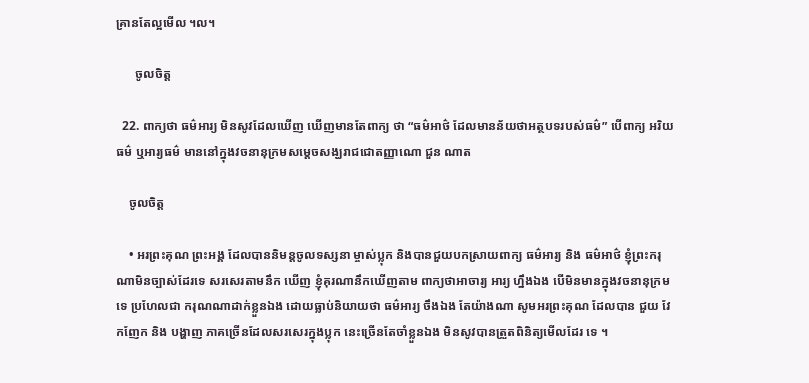គ្រានតែល្អមើល ។ល។

      ចូលចិត្ត

  22. ពាក្យថា ធម៌អារ្យ មិនសូវដែលឃើញ ឃើញមានតែពាក្យ ថា “ធម៌អាថ៌ ដែលមានន័យថាអត្ថបទរបស់ធម៌” បើពាក្យ អរិយធម៌ ឬអារ្យធម៌ មាននៅក្នុងវចនានុក្រមសម្តេចសង្ឃរាជជោតញ្ញាណោ ជួន ណាត

    ចូលចិត្ត

    • អរព្រះគុណ ព្រះអង្គ ដែលបាននិមន្តចូលទស្សនា ម្ចាស់ប្លុក និងបានជួយបកស្រាយពាក្យ ធម៌អារ្យ និង ធម៌អាថ៌ ខ្ញុំព្រះករុណាមិនច្បាស់ដែរទេ សរសេរតាមនឹក ឃើញ ខ្ញុំគុរណានឹកឃើញតាម ពាក្យថាអាចារ្យ អារ្យ ហ្នឹងឯង បើមិនមានក្នុងវចនានុក្រមទេ ប្រហែលជា ករុណណាដាក់ខ្លួនឯង ដោយធ្លាប់និយាយថា ធម៌អារ្យ ចឹងឯង តែយ៉ាងណា សូមអរព្រះគុណ ដែលបាន ជួយ វែកញែក និង បង្ហាញ ភាគច្រើនដែលសរសេរក្នុងប្លុក នេះច្រើនតែចាំខ្លួនឯង មិនសូវបានត្រួតពិនិត្យមើលដែរ ទេ ។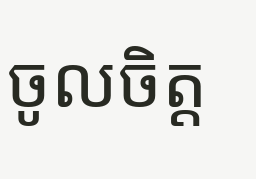ចូលចិត្ត